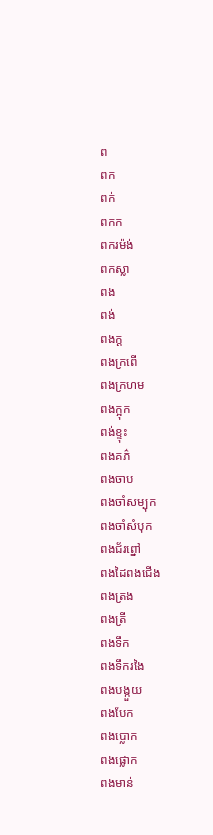ព
ពក
ពក់
ពកក
ពករម៉ង់
ពកស្លា
ពង
ពង់
ពងក្ដ
ពងក្រពើ
ពងក្រហម
ពងក្អុក
ពង់ខ្ទុះ
ពងគភ៌
ពងចាប
ពងចាំសម្បុក
ពងចាំសំបុក
ពងជ័រព្នៅ
ពងដៃពងជើង
ពងត្រង
ពងត្រី
ពងទឹក
ពងទឹករងៃ
ពងបង្កួយ
ពងបែក
ពងប្លោក
ពងផ្លោក
ពងមាន់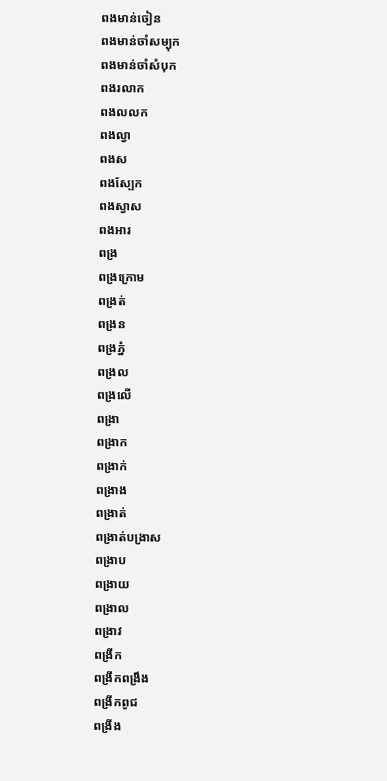ពងមាន់ចៀន
ពងមាន់ចាំសម្បុក
ពងមាន់ចាំសំបុក
ពងរលាក
ពងលលក
ពងល្វា
ពងស
ពងស្បែក
ពងស្វាស
ពងអារ
ពង្រ
ពង្រក្រោម
ពង្រត់
ពង្រន
ពង្រភ្នំ
ពង្រល
ពង្រលើ
ពង្រា
ពង្រាក
ពង្រាក់
ពង្រាង
ពង្រាត់
ពង្រាត់បង្រាស
ពង្រាប
ពង្រាយ
ពង្រាល
ពង្រាវ
ពង្រីក
ពង្រីកពង្រឹង
ពង្រីកពូជ
ពង្រីង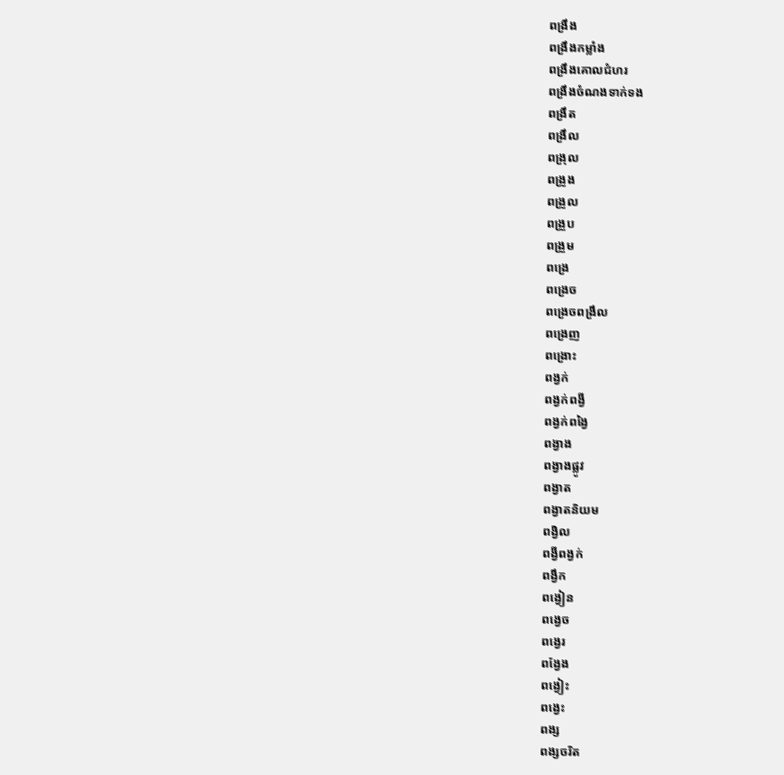ពង្រឹង
ពង្រឹងកម្លាំង
ពង្រឹងគោលជំហរ
ពង្រឹងចំណងទាក់ទង
ពង្រឹត
ពង្រឹល
ពង្រុល
ពង្រូង
ពង្រូល
ពង្រួប
ពង្រួម
ពង្រេ
ពង្រេច
ពង្រេចពង្រឹល
ពង្រេញ
ពង្រោះ
ពង្វក់
ពង្វក់ពង្វី
ពង្វក់ពង្វៃ
ពង្វាង
ពង្វាងផ្លូវ
ពង្វាត
ពង្វាតនិយម
ពង្វិល
ពង្វីពង្វក់
ពង្វឹក
ពង្វៀន
ពង្វេច
ពង្វេរ
ពង្វែង
ពង្វៀះ
ពង្វេះ
ពង្ស
ពង្សចរិត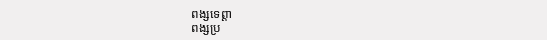ពង្សទេព្ដា
ពង្សប្រ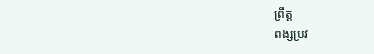ព្រឹត្ត
ពង្សប្រវ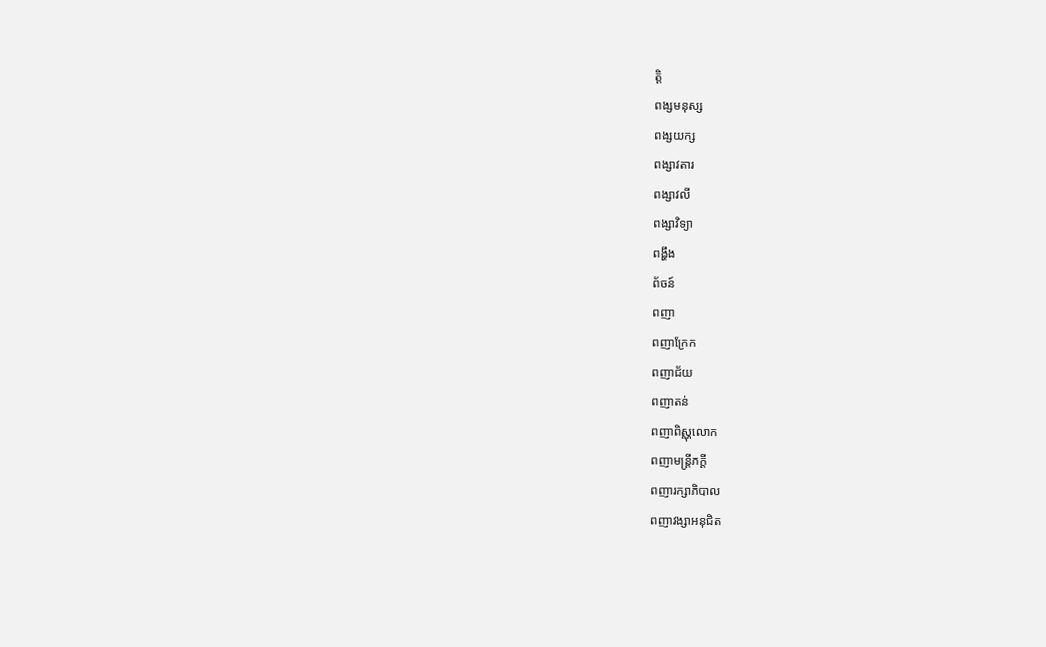ត្តិ
ពង្សមនុស្ស
ពង្សយក្ស
ពង្សាវតារ
ពង្សាវលី
ពង្សាវិទ្យា
ពង្ហឹង
ព័ចន៍
ពញា
ពញាក្រែក
ពញាជ័យ
ពញាតន់
ពញាពិស្ណុលោក
ពញាមន្ត្រីភក្ដី
ពញារក្សាភិបាល
ពញាវង្សាអនុជិត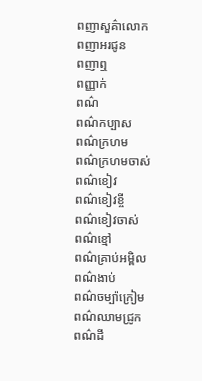ពញាសួគ៌ាលោក
ពញាអរជូន
ពញាឮ
ពញ្ញាក់
ពណ៌
ពណ៌កប្បាស
ពណ៌ក្រហម
ពណ៌ក្រហមចាស់
ពណ៌ខៀវ
ពណ៌ខៀវខ្ចី
ពណ៌ខៀវចាស់
ពណ៌ខ្មៅ
ពណ៌គ្រាប់អម្ពិល
ពណ៌ងាប់
ពណ៌ចម្ប៉ាក្រៀម
ពណ៌ឈាមជ្រូក
ពណ៌ដី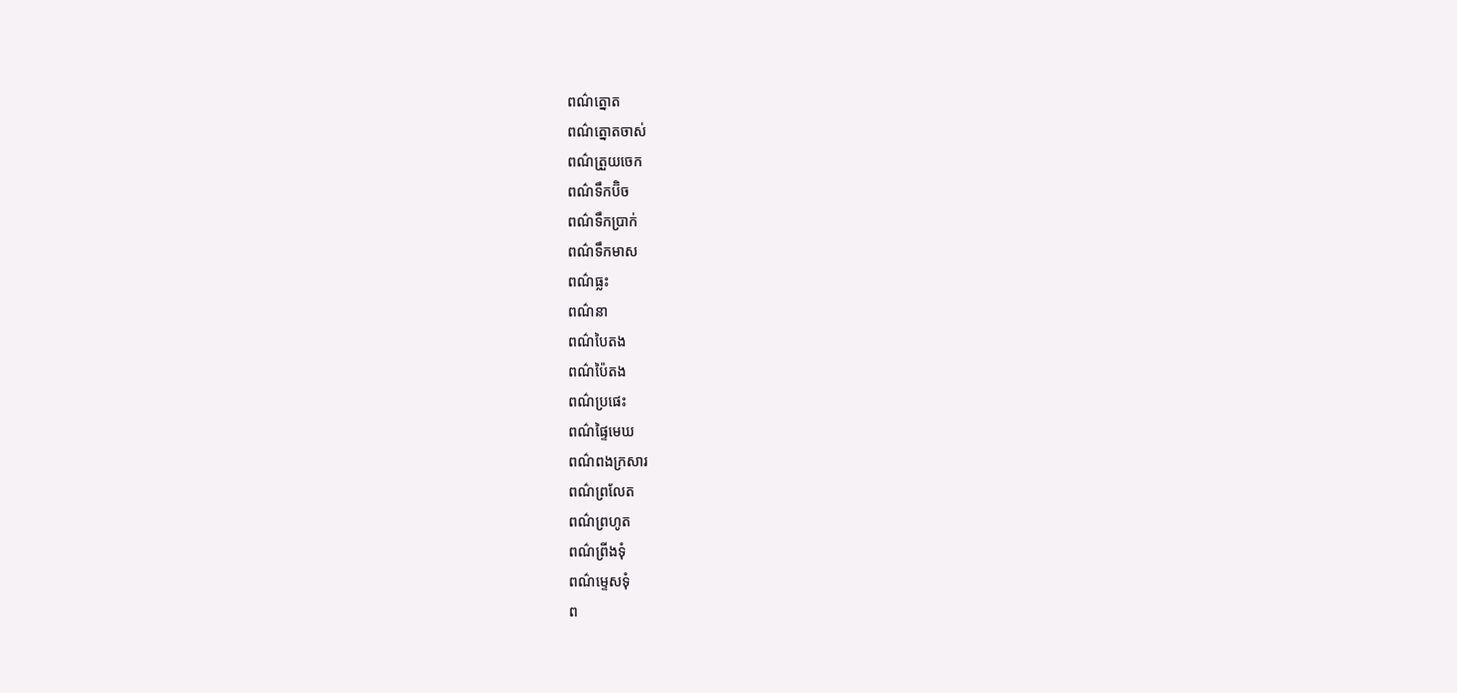ពណ៌ត្នោត
ពណ៌ត្នោតចាស់
ពណ៌ត្រួយចេក
ពណ៌ទឹកប៊ិច
ពណ៌ទឹកប្រាក់
ពណ៌ទឹកមាស
ពណ៌ធ្លះ
ពណ៌នា
ពណ៌បៃតង
ពណ៌ប៉ៃតង
ពណ៌ប្រផេះ
ពណ៌ផ្ទៃមេឃ
ពណ៌ពងក្រសារ
ពណ៌ព្រលែត
ពណ៌ព្រហូត
ពណ៌ព្រីងទុំ
ពណ៌ម្ទេសទុំ
ព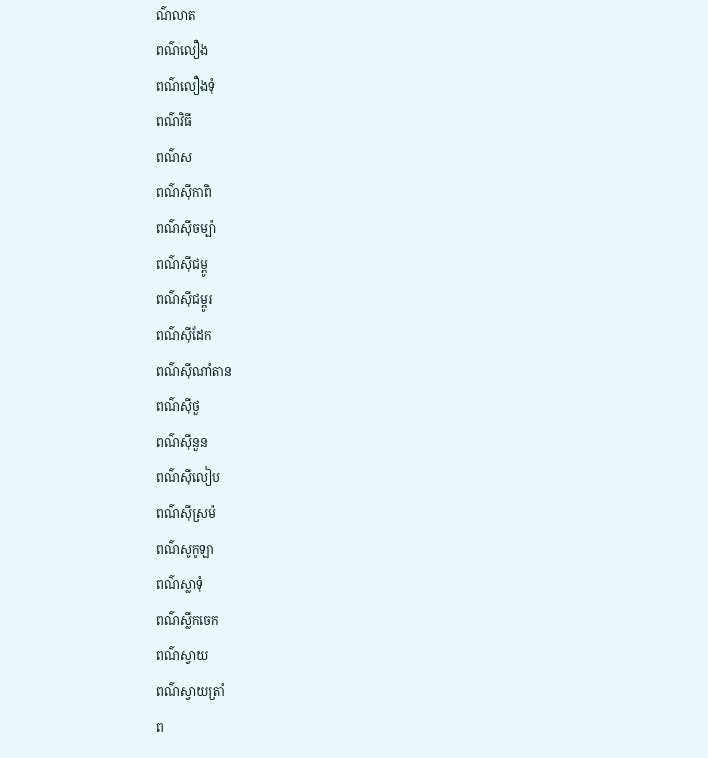ណ៌លាត
ពណ៌លឿង
ពណ៌លឿងទុំ
ពណ៌វិធី
ពណ៌ស
ពណ៌ស៊ីកាពិ
ពណ៌ស៊ីចម្ប៉ា
ពណ៌ស៊ីជម្ពូ
ពណ៌ស៊ីជម្ពូរ
ពណ៌ស៊ីដែក
ពណ៌ស៊ីណាំតាន
ពណ៌ស៊ីថួ
ពណ៌ស៊ីនួន
ពណ៌ស៊ីលៀប
ពណ៌ស៊ីស្រម៉
ពណ៌សូកូឡា
ពណ៌ស្លាទុំ
ពណ៌ស្លឹកចេក
ពណ៌ស្វាយ
ពណ៌ស្វាយត្រាំ
ព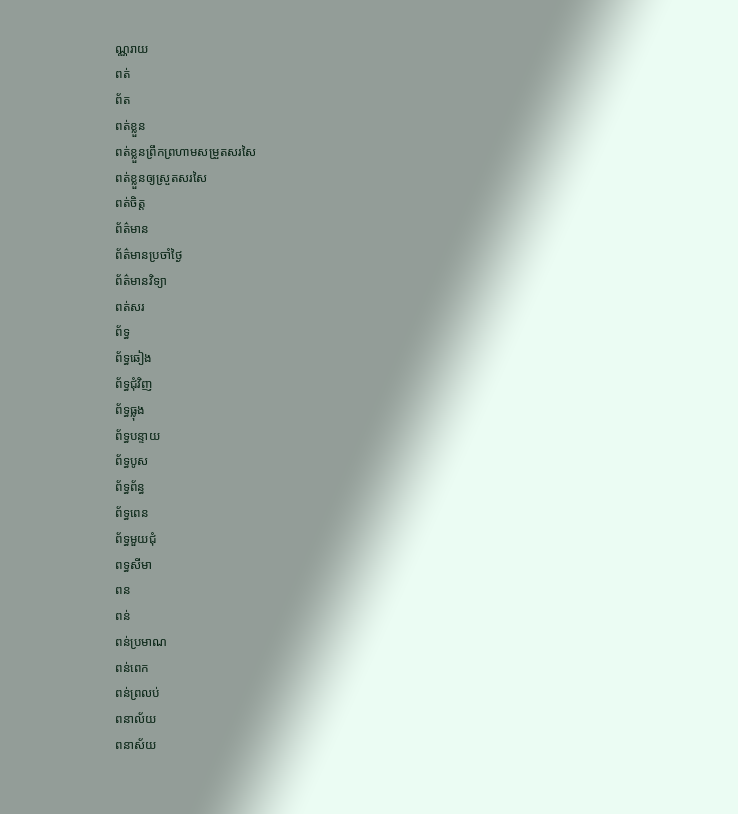ណ្ណរាយ
ពត់
ព័ត
ពត់ខ្លួន
ពត់ខ្លួនព្រឹកព្រហាមសម្រួតសរសៃ
ពត់ខ្លួនឲ្យស្រួតសរសៃ
ពត់ចិត្ត
ព័ត៌មាន
ព័ត៌មានប្រចាំថ្ងៃ
ព័ត៌មានវិទ្យា
ពត់សរ
ព័ទ្ធ
ព័ទ្ធឆៀង
ព័ទ្ធជុំវិញ
ព័ទ្ធធ្លុង
ព័ទ្ធបន្ទាយ
ព័ទ្ធបូស
ព័ទ្ធព័ន្ធ
ព័ទ្ធពេន
ព័ទ្ធមួយជុំ
ពទ្ធសីមា
ពន
ពន់
ពន់ប្រមាណ
ពន់ពេក
ពន់ព្រលប់
ពនាល័យ
ពនាស័យ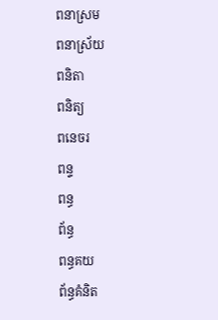ពនាស្រម
ពនាស្រ័យ
ពនិតា
ពនិត្យ
ពនេចរ
ពន្ទ
ពន្ធ
ព័ន្ធ
ពន្ធគយ
ព័ន្ធគំនិត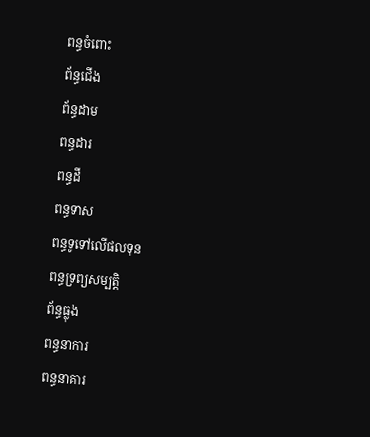ពន្ធចំពោះ
ព័ន្ធជើង
ព័ន្ធដាម
ពន្ធដារ
ពន្ធដី
ពន្ធទាស
ពន្ធទូទៅលើផលទុន
ពន្ធទ្រព្យសម្បត្តិ
ព័ន្ធធ្លុង
ពន្ធនាការ
ពន្ធនាគារ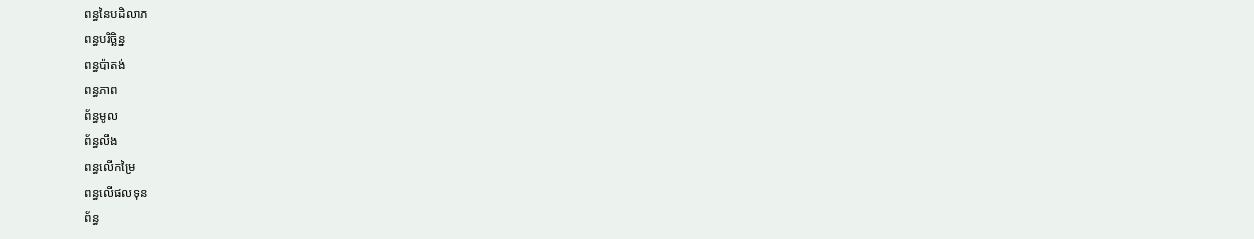ពន្ធនៃបដិលាភ
ពន្ធបរិច្ឆិន្ន
ពន្ធប៉ាតង់
ពន្ធភាព
ព័ន្ធមូល
ព័ន្ធលឹង
ពន្ធលើកម្រៃ
ពន្ធលើផលទុន
ព័ន្ធ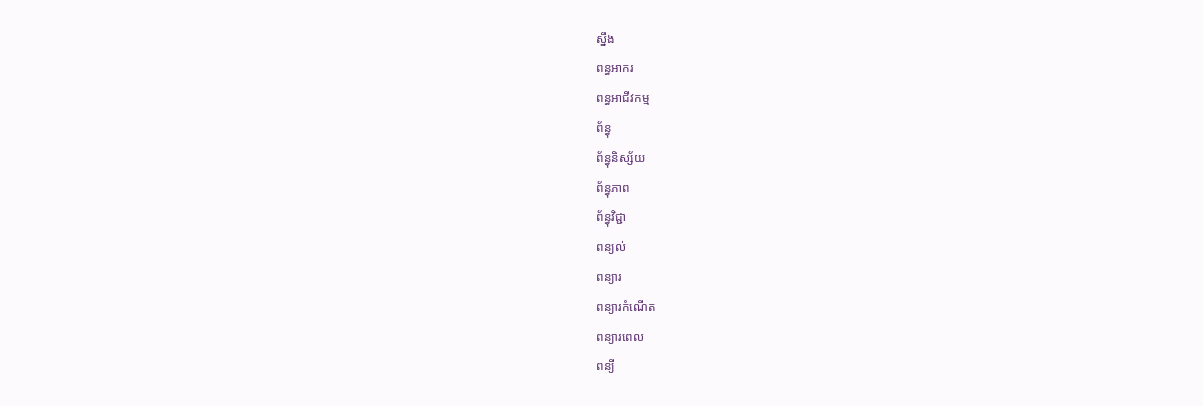ស្នឹង
ពន្ធអាករ
ពន្ធអាជីវកម្ម
ព័ន្ធុ
ព័ន្ធុនិស្ស័យ
ព័ន្ធុភាព
ព័ន្ធុវិជ្ជា
ពន្យល់
ពន្យារ
ពន្យារកំណើត
ពន្យារពេល
ពន្យី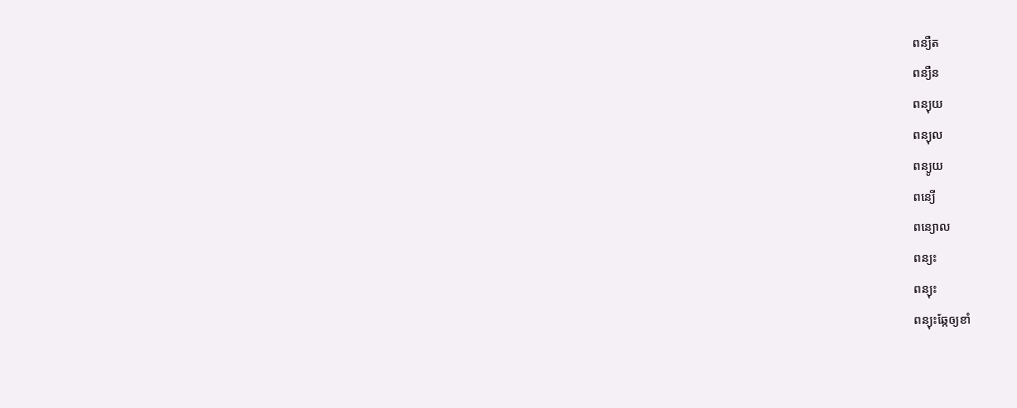ពន្យឺត
ពន្យឺន
ពន្យុយ
ពន្យុល
ពន្យូយ
ពន្យើ
ពន្យោល
ពន្យះ
ពន្យុះ
ពន្យុះឆ្កែឲ្យខាំ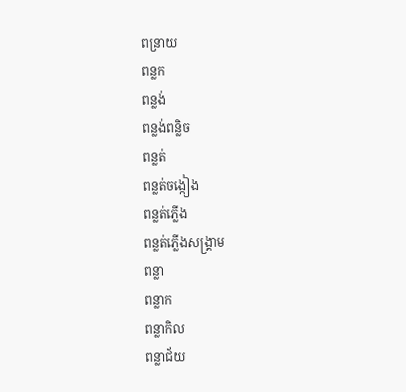ពន្រាយ
ពន្លក
ពន្លង់
ពន្លង់ពន្លិច
ពន្លត់
ពន្លត់ចង្កៀង
ពន្លត់ភ្លើង
ពន្លត់ភ្លើងសង្គ្រាម
ពន្លា
ពន្លាក
ពន្លាកិល
ពន្លាជ័យ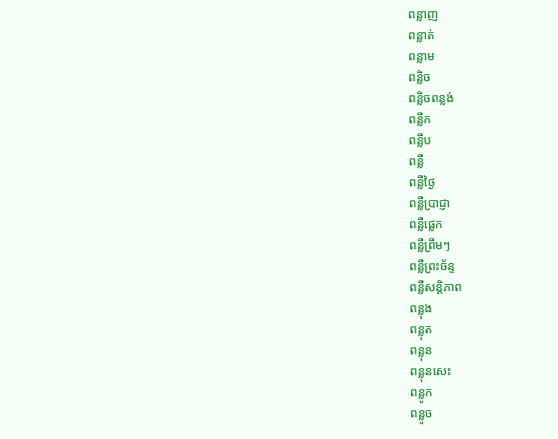ពន្លាញ
ពន្លាត់
ពន្លាម
ពន្លិច
ពន្លិចពន្លង់
ពន្លឹក
ពន្លឹប
ពន្លឺ
ពន្លឺថ្ងៃ
ពន្លឺប្រាជ្ញា
ពន្លឺផ្លេក
ពន្លឺព្រឹមៗ
ពន្លឺព្រះច័ន្ទ
ពន្លឺសន្តិភាព
ពន្លុង
ពន្លុត
ពន្លុន
ពន្លុនសេះ
ពន្លូក
ពន្លូច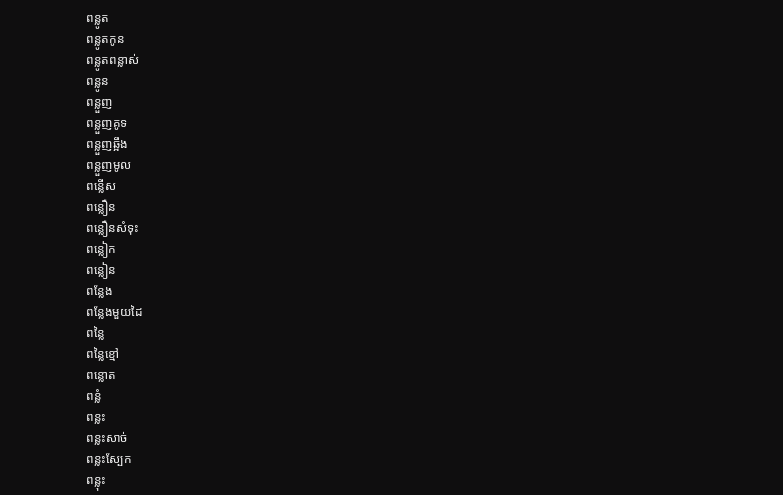ពន្លូត
ពន្លូតកូន
ពន្លូតពន្លាស់
ពន្លូន
ពន្លួញ
ពន្លួញគូទ
ពន្លួញឆ្អឹង
ពន្លួញមូល
ពន្លើស
ពន្លឿន
ពន្លឿនសំទុះ
ពន្លៀក
ពន្លៀន
ពន្លែង
ពន្លែងមួយដៃ
ពន្លៃ
ពន្លៃខ្មៅ
ពន្លោត
ពន្លំ
ពន្លះ
ពន្លះសាច់
ពន្លះស្បែក
ពន្លុះ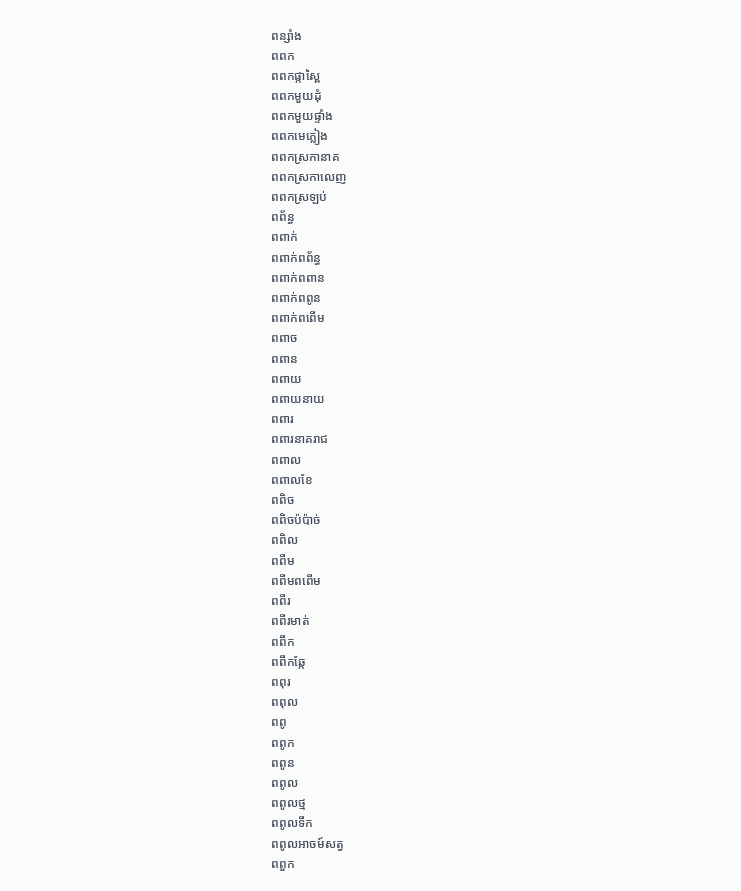ពន្សាំង
ពពក
ពពកផ្កាស្ពៃ
ពពកមួយដុំ
ពពកមួយផ្ទាំង
ពពកមេភ្លៀង
ពពកស្រកានាគ
ពពកស្រកាលេញ
ពពកស្រឡប់
ពព័ន្ធ
ពពាក់
ពពាក់ពព័ន្ធ
ពពាក់ពពាន
ពពាក់ពពូន
ពពាក់ពពើម
ពពាច
ពពាន
ពពាយ
ពពាយនាយ
ពពារ
ពពារនាគរាជ
ពពាល
ពពាលខែ
ពពិច
ពពិចប៉ប៉ាច់
ពពិល
ពពីម
ពពីមពពើម
ពពីរ
ពពីរមាត់
ពពឹក
ពពឹកឆ្កែ
ពពុរ
ពពុល
ពពូ
ពពូក
ពពូន
ពពូល
ពពូលថ្ម
ពពូលទឹក
ពពូលអាចម៍សត្វ
ពពួក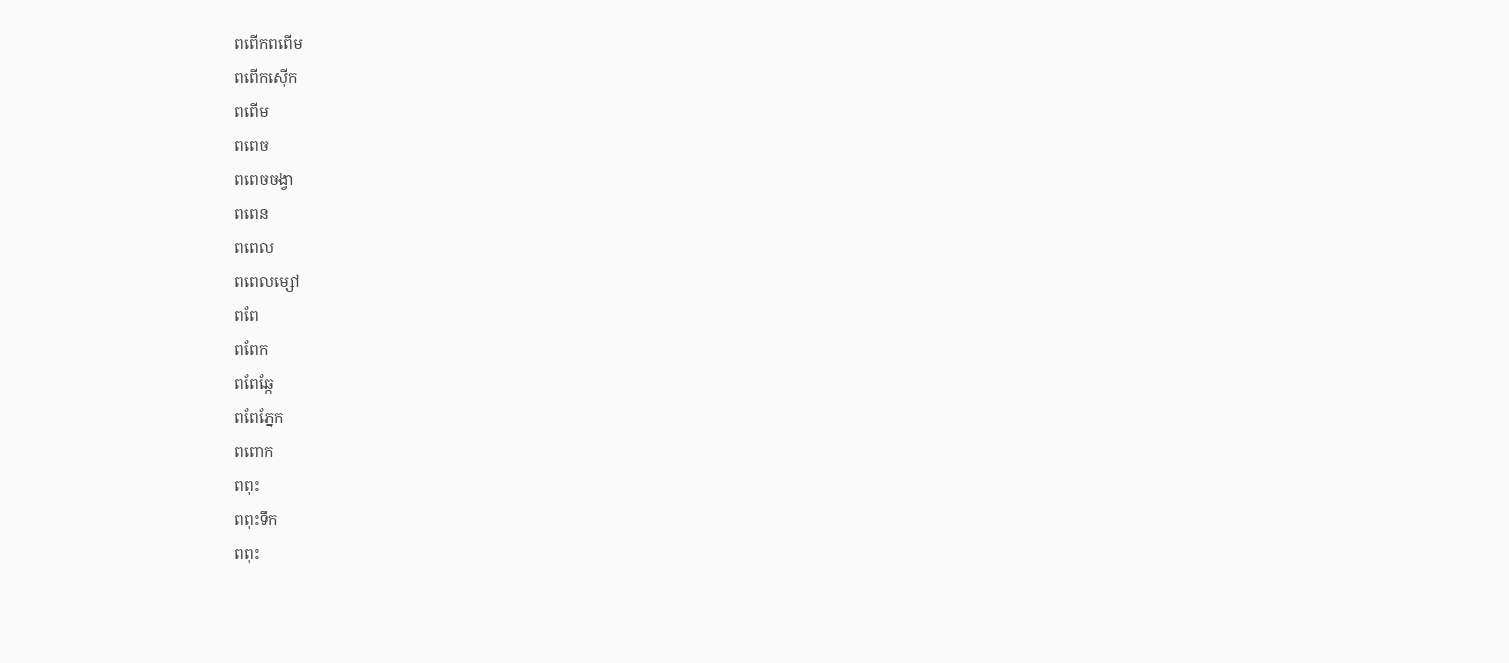ពពើកពពើម
ពពើកស៊ើក
ពពើម
ពពេច
ពពេចចង្វា
ពពេន
ពពេល
ពពេលម្សៅ
ពពែ
ពពែក
ពពែឆ្កែ
ពពែភ្នែក
ពពោក
ពពុះ
ពពុះទឹក
ពពុះ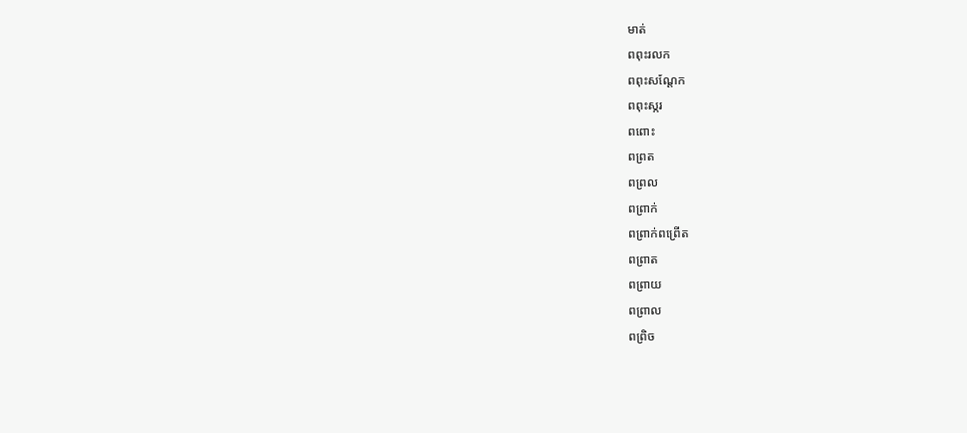មាត់
ពពុះរលក
ពពុះសណ្ដែក
ពពុះស្ករ
ពពោះ
ពព្រត
ពព្រល
ពព្រាក់
ពព្រាក់ពព្រើត
ពព្រាត
ពព្រាយ
ពព្រាល
ពព្រិច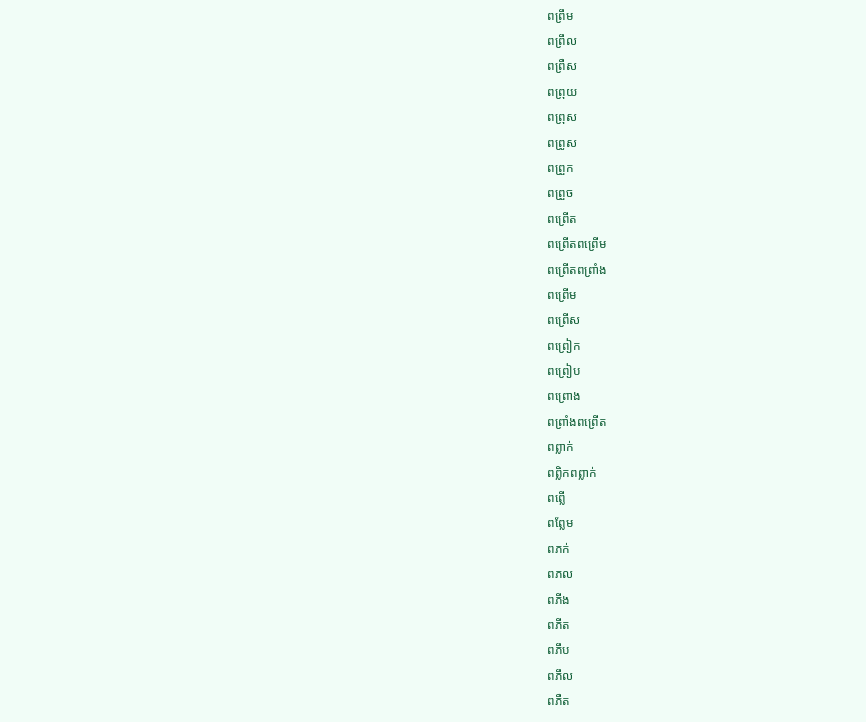ពព្រឹម
ពព្រឹល
ពព្រឺស
ពព្រុយ
ពព្រុស
ពព្រូស
ពព្រួក
ពព្រួច
ពព្រើត
ពព្រើតពព្រើម
ពព្រើតពព្រាំង
ពព្រើម
ពព្រើស
ពព្រៀក
ពព្រៀប
ពព្រោង
ពព្រាំងពព្រើត
ពព្លាក់
ពព្លិកពព្លាក់
ពព្លើ
ពព្លែម
ពភក់
ពភល
ពភីង
ពភីត
ពភឹប
ពភឹល
ពភឺត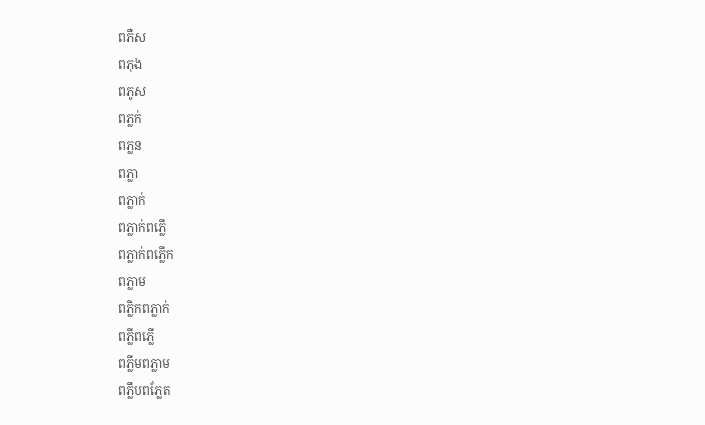ពភឺស
ពភុង
ពភូស
ពភ្លក់
ពភ្លន
ពភ្លា
ពភ្លាក់
ពភ្លាក់ពភ្លើ
ពភ្លាក់ពភ្លើក
ពភ្លាម
ពភ្លិកពភ្លាក់
ពភ្លីពភ្លើ
ពភ្លីមពភ្លាម
ពភ្លឹបពភ្លែត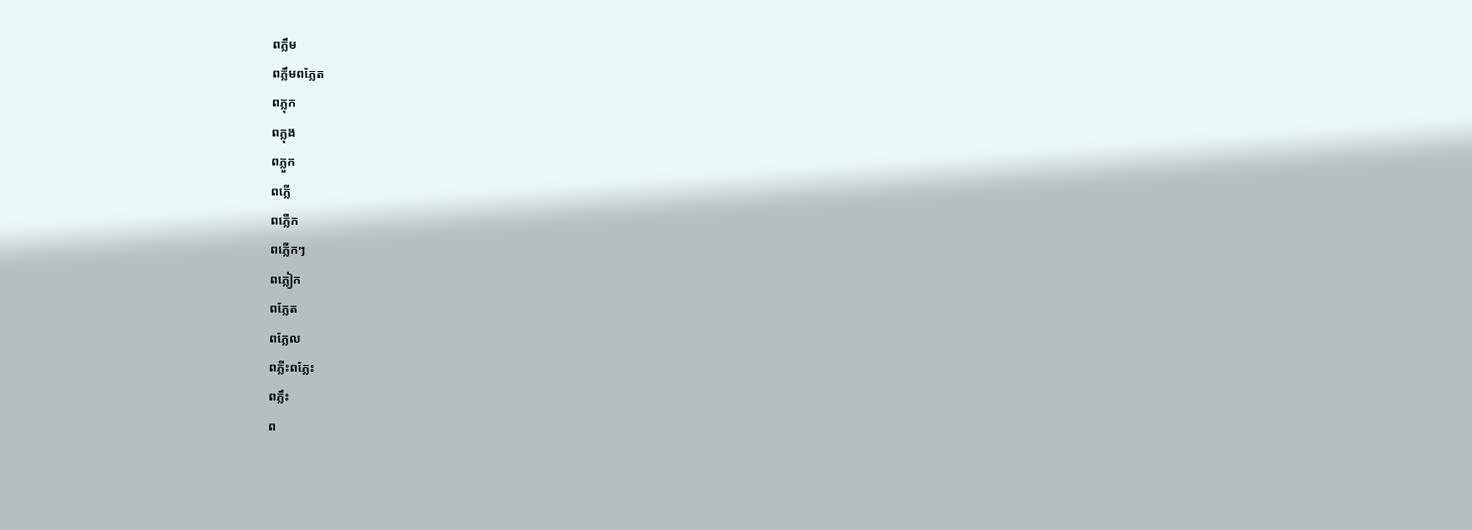ពភ្លឹម
ពភ្លឹមពភ្លែត
ពភ្លុក
ពភ្លុង
ពភ្លួក
ពភ្លើ
ពភ្លើក
ពភ្លើកៗ
ពភ្លៀក
ពភ្លែត
ពភ្លែល
ពភ្លីះពភ្លែះ
ពភ្លឹះ
ព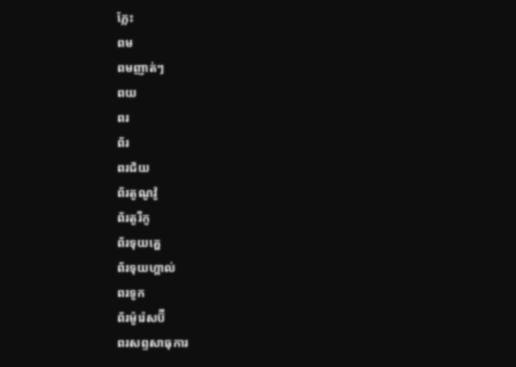ភ្លែះ
ពម
ពមញាត់ៗ
ពយ
ពរ
ព័រ
ពរជ័យ
ព័រតូណូវ៉ូ
ព័រតូរីកូ
ព័រទុយគ្ហេ
ព័រទុយហ្គាល់
ពរទូក
ព័រម៉ូរ៉េសប៊ី
ពរសព្ទសាធុការ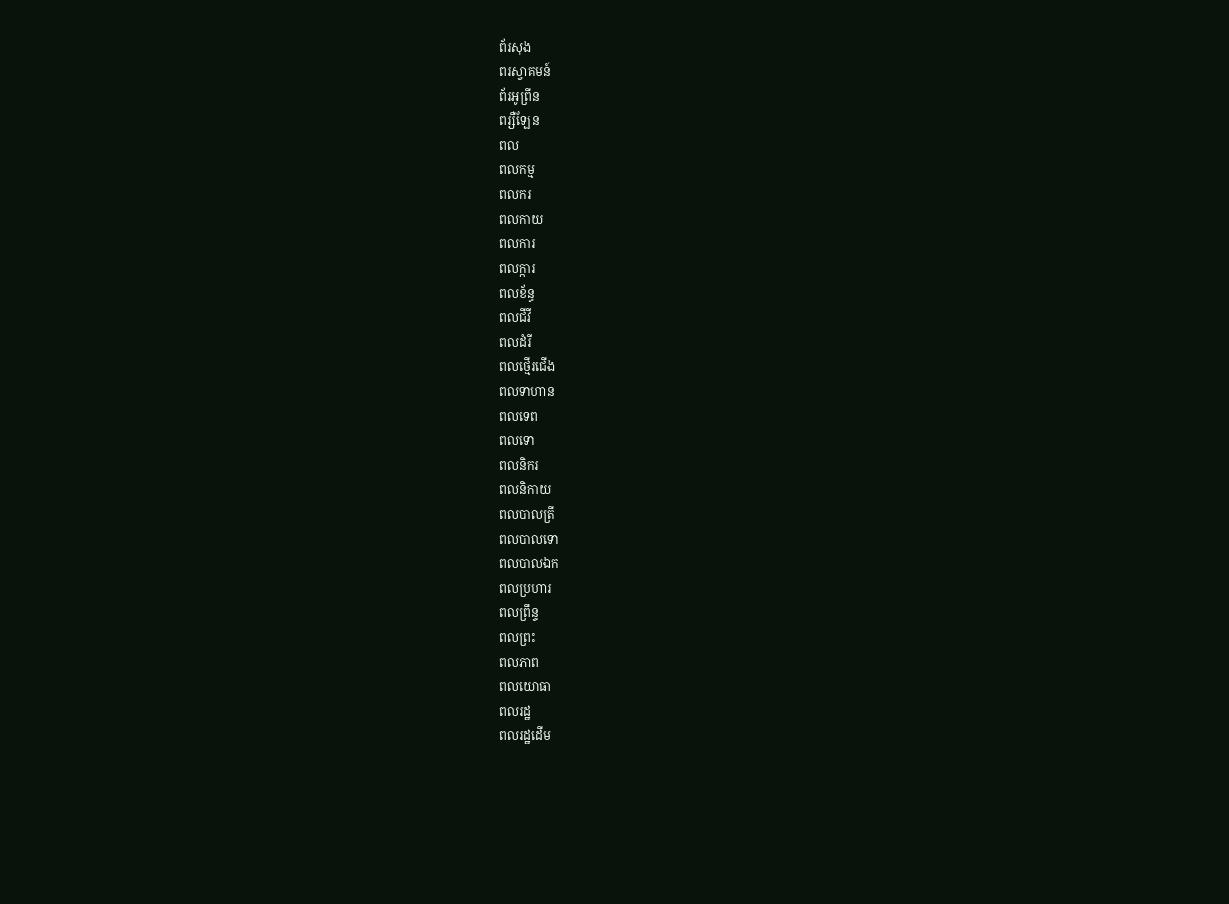ព័រសុង
ពរស្វាគមន៍
ព័រអូព្រីន
ពរ្សឺឡែន
ពល
ពលកម្ម
ពលករ
ពលកាយ
ពលការ
ពលក្ការ
ពលខ័ន្ធ
ពលជីវី
ពលដំរី
ពលថ្មើរជើង
ពលទាហាន
ពលទេព
ពលទោ
ពលនិករ
ពលនិកាយ
ពលបាលត្រី
ពលបាលទោ
ពលបាលឯក
ពលប្រហារ
ពលព្រឹន្ទ
ពលព្រះ
ពលភាព
ពលយោធា
ពលរដ្ឋ
ពលរដ្ឋដើម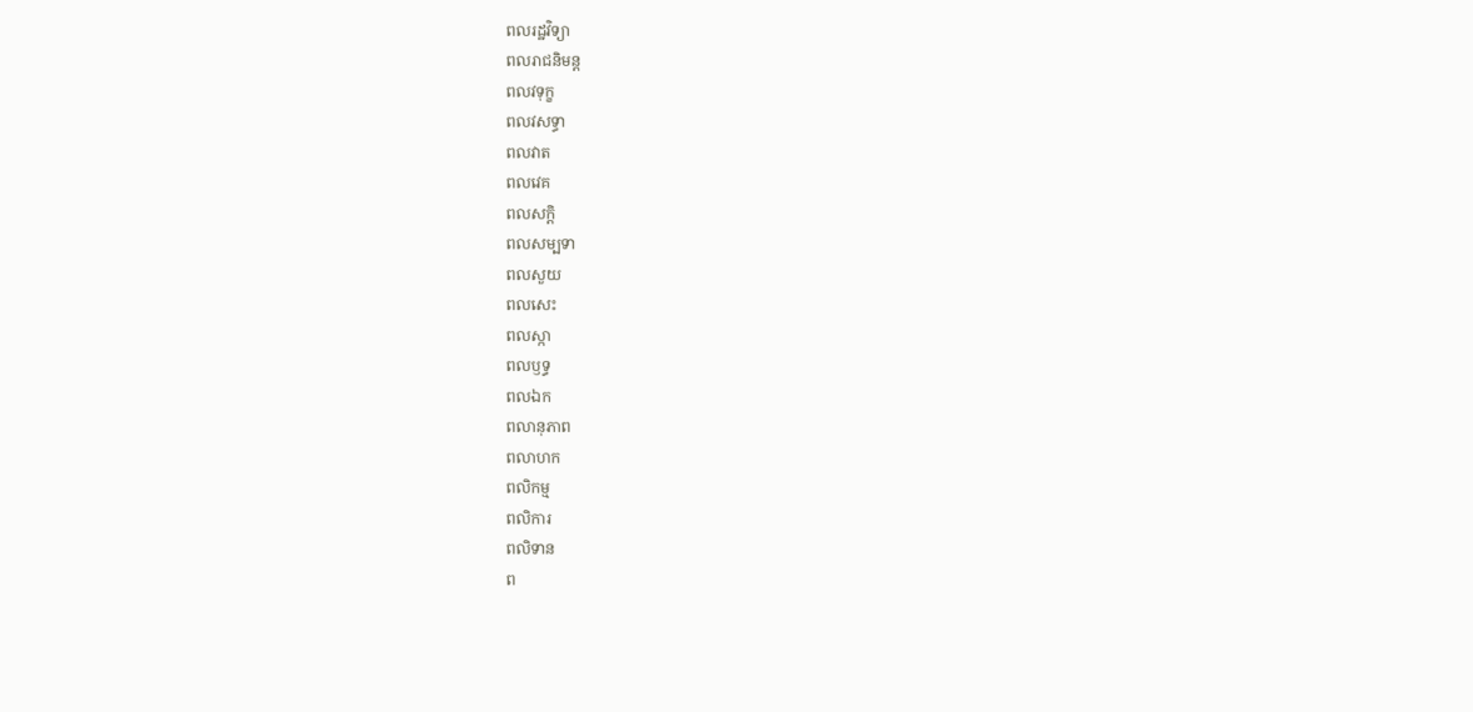ពលរដ្ឋវិទ្យា
ពលរាជនិមន្ត
ពលវទុក្ខ
ពលវសទ្ធា
ពលវាត
ពលវេគ
ពលសក្ដិ
ពលសម្បទា
ពលសួយ
ពលសេះ
ពលស្កា
ពលឫទ្ធ
ពលឯក
ពលានុភាព
ពលាហក
ពលិកម្ម
ពលិការ
ពលិទាន
ព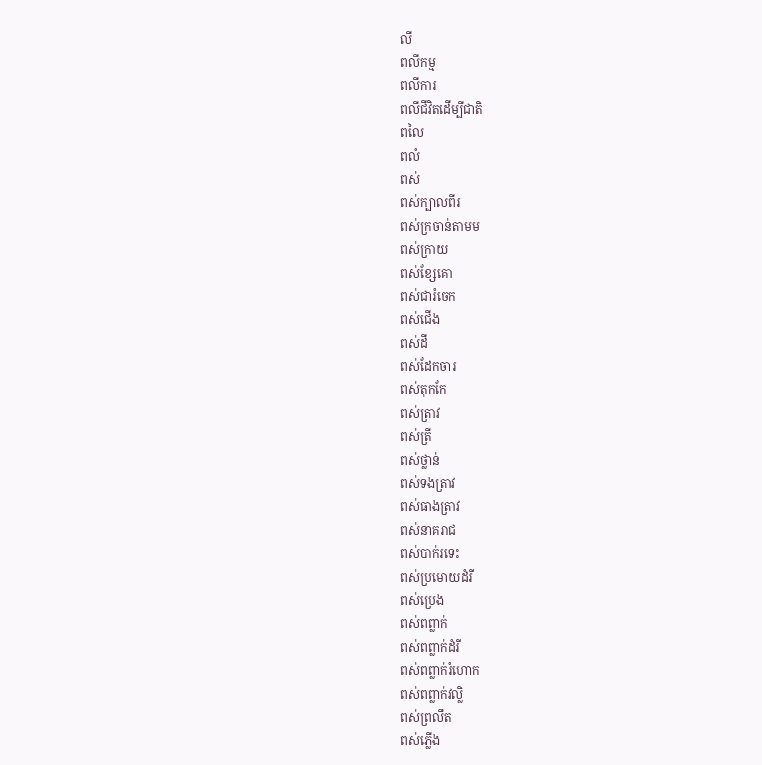លី
ពលីកម្ម
ពលីការ
ពលីជីវិតដើម្បីជាតិ
ពលៃ
ពលំ
ពស់
ពស់ក្បាលពីរ
ពស់ក្រចាន់តាមម
ពស់ក្រាយ
ពស់ខ្សែគោ
ពស់ជារំចេក
ពស់ជើង
ពស់ដី
ពស់ដែកចារ
ពស់តុកកែ
ពស់ត្រាវ
ពស់ត្រី
ពស់ថ្លាន់
ពស់ទងត្រាវ
ពស់ធាងត្រាវ
ពស់នាគរាជ
ពស់បាក់រទេះ
ពស់ប្រមោយដំរី
ពស់ប្រេង
ពស់ពព្លាក់
ពស់ពព្លាក់ដំរី
ពស់ពព្លាក់រំហោក
ពស់ពព្លាក់វល្លិ
ពស់ព្រលឹត
ពស់ភ្លើង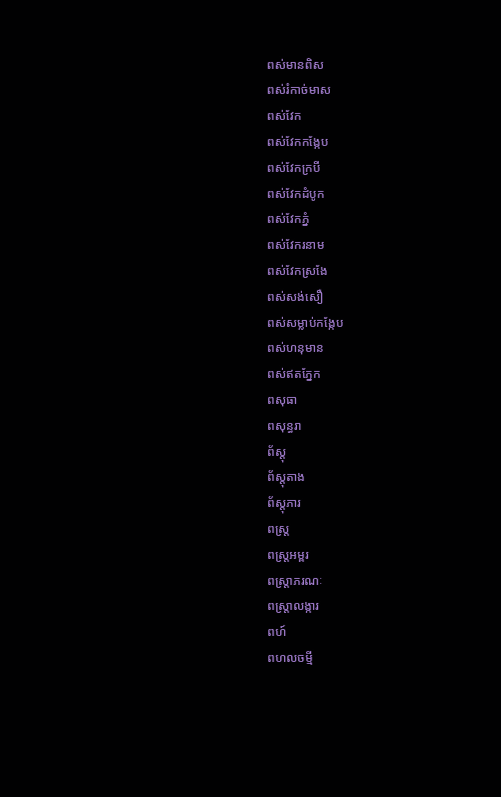ពស់មានពិស
ពស់រំកាច់មាស
ពស់វែក
ពស់វែកកង្កែប
ពស់វែកក្របី
ពស់វែកដំបូក
ពស់វែកភ្នំ
ពស់វែករនាម
ពស់វែកស្រងែ
ពស់សង់សឿ
ពស់សម្លាប់កង្កែប
ពស់ហនុមាន
ពស់ឥតភ្នែក
ពសុធា
ពសុន្ធរា
ព័ស្តុ
ព័ស្តុតាង
ព័ស្តុភារ
ពស្ត្រ
ពស្ត្រអម្ពរ
ពស្ត្រាភរណៈ
ពស្ត្រាលង្ការ
ពហ៍
ពហលចម្មី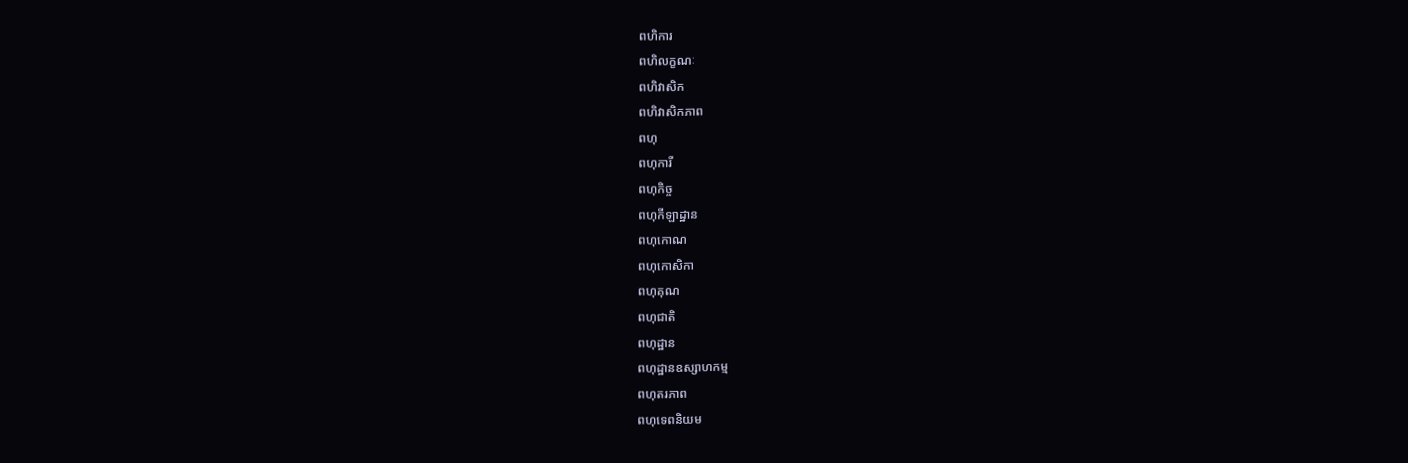ពហិការ
ពហិលក្ខណៈ
ពហិវាសិក
ពហិវាសិកភាព
ពហុ
ពហុការី
ពហុកិច្ច
ពហុកីឡាដ្ឋាន
ពហុកោណ
ពហុកោសិកា
ពហុគុណ
ពហុជាតិ
ពហុដ្ឋាន
ពហុដ្ឋានឧស្សាហកម្ម
ពហុតរភាព
ពហុទេពនិយម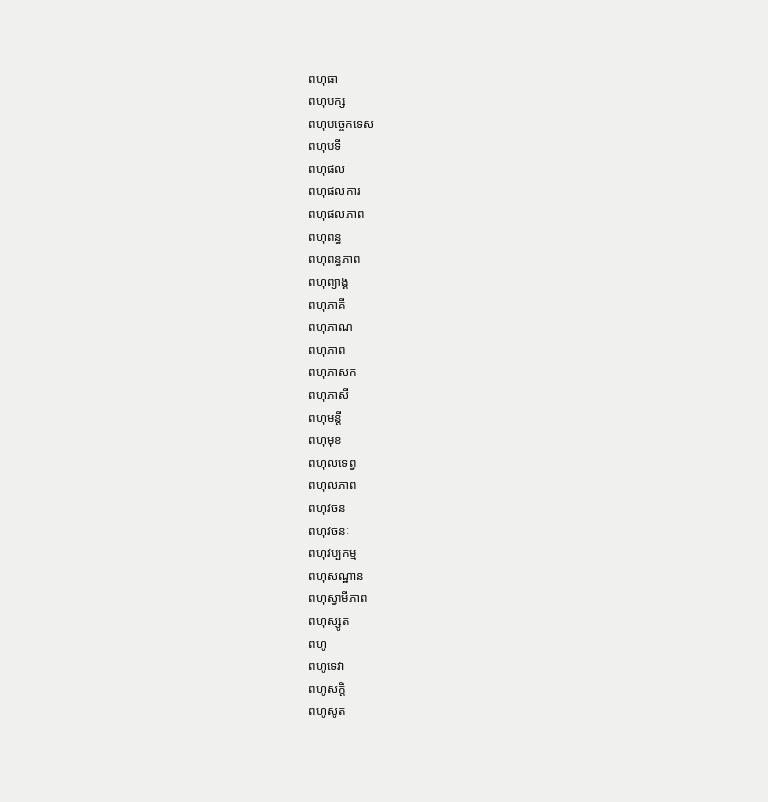ពហុធា
ពហុបក្ស
ពហុបច្ចេកទេស
ពហុបទី
ពហុផល
ពហុផលការ
ពហុផលភាព
ពហុពន្ធ
ពហុពន្ធភាព
ពហុព្យាង្គ
ពហុភាគី
ពហុភាណ
ពហុភាព
ពហុភាសក
ពហុភាសី
ពហុមន្តី
ពហុមុខ
ពហុលទេព្វ
ពហុលភាព
ពហុវចន
ពហុវចនៈ
ពហុវប្បកម្ម
ពហុសណ្ឋាន
ពហុស្វាមីភាព
ពហុស្សូត
ពហូ
ពហូទេវា
ពហូសក្ដិ
ពហូសូត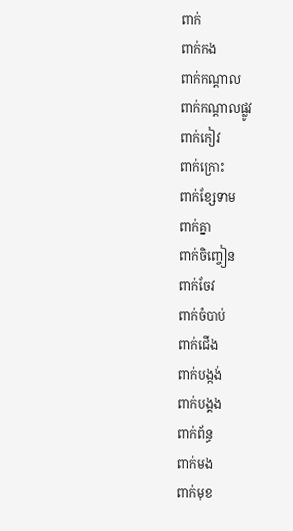ពាក់
ពាក់កង
ពាក់កណ្ដាល
ពាក់កណ្ដាលផ្លូវ
ពាក់កៀវ
ពាក់ក្រោះ
ពាក់ខ្សែទាម
ពាក់គ្នា
ពាក់ចិញ្ចៀន
ពាក់ចែវ
ពាក់ចំបាប់
ពាក់ជើង
ពាក់បង្កង់
ពាក់បង្គង
ពាក់ព័ន្ធ
ពាក់មង
ពាក់មុខ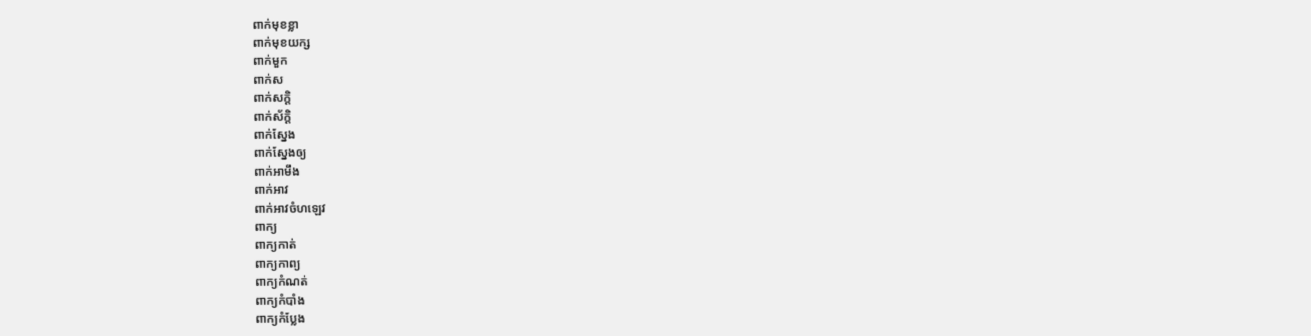ពាក់មុខខ្លា
ពាក់មុខយក្ស
ពាក់មួក
ពាក់ស
ពាក់សក្ដិ
ពាក់ស័ក្ដិ
ពាក់ស្នែង
ពាក់ស្នែងឲ្យ
ពាក់អាមឹង
ពាក់អាវ
ពាក់អាវចំហឡេវ
ពាក្យ
ពាក្យកាត់
ពាក្យកាព្យ
ពាក្យកំណត់
ពាក្យកំបាំង
ពាក្យកំប្លែង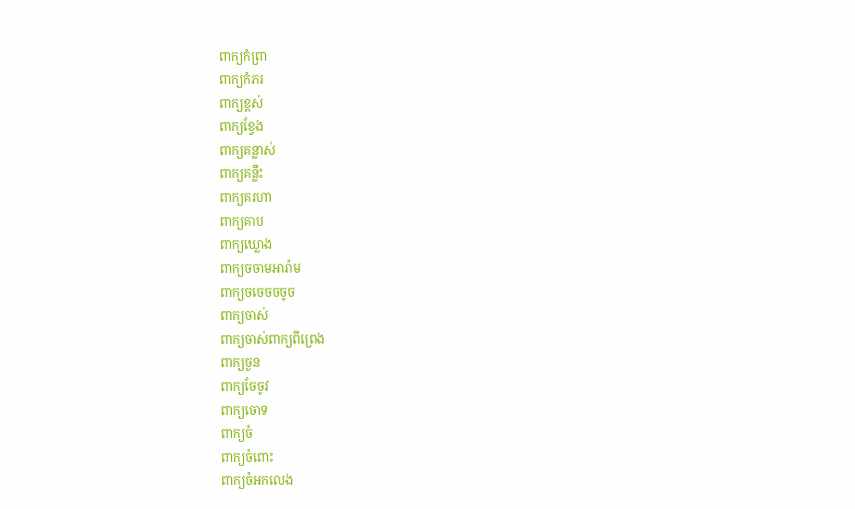ពាក្យកំព្រា
ពាក្យកំភរ
ពាក្យខ្ពស់
ពាក្យខ្វែង
ពាក្យគន្លាស់
ពាក្យគន្លឹះ
ពាក្យគរហា
ពាក្យគាប
ពាក្យឃ្លោង
ពាក្យចចាមអារ៉ាម
ពាក្យចចេចចចូច
ពាក្យចាស់
ពាក្យចាស់ពាក្យពីព្រេង
ពាក្យចួន
ពាក្យចែចូវ
ពាក្យចោទ
ពាក្យចំ
ពាក្យចំពោះ
ពាក្យចំអកលេង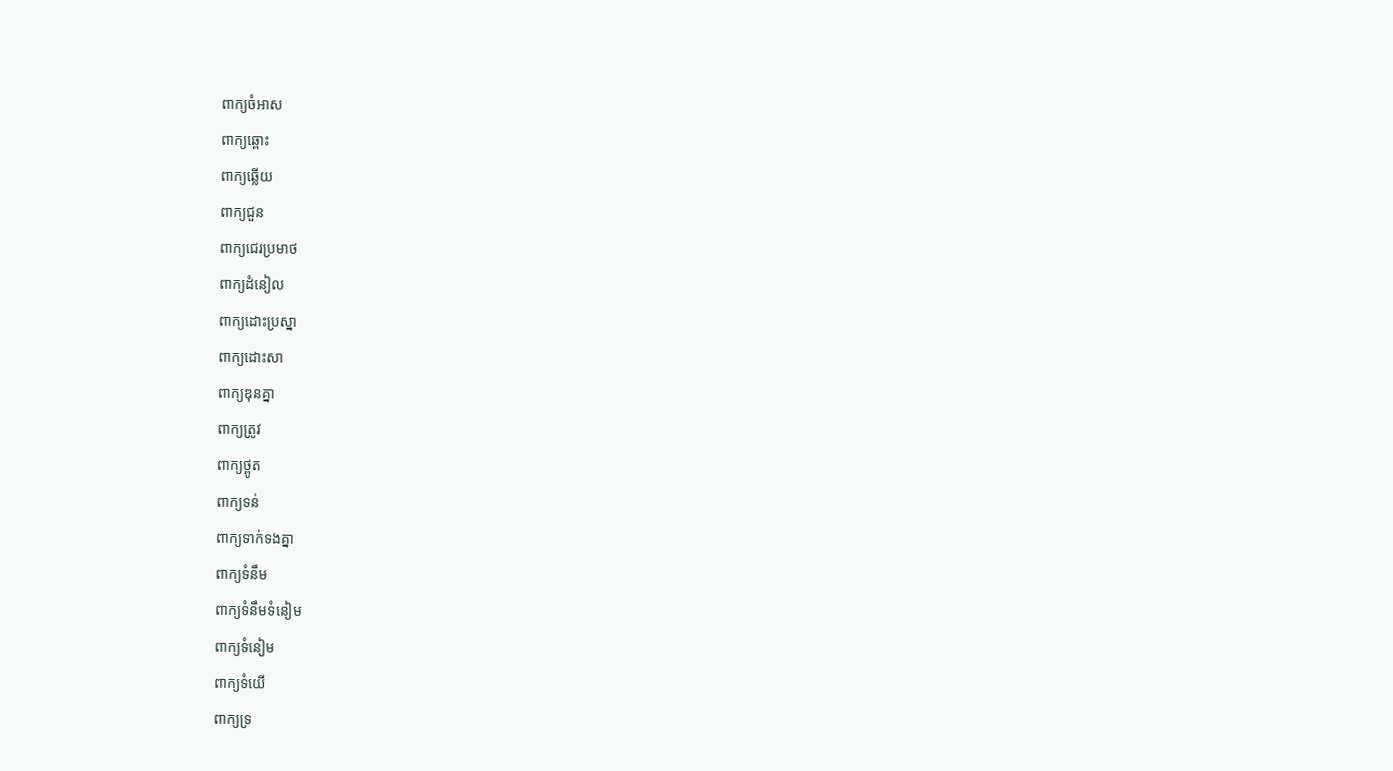ពាក្យចំអាស
ពាក្យឆ្ពោះ
ពាក្យឆ្លើយ
ពាក្យជួន
ពាក្យជេរប្រមាថ
ពាក្យដំនៀល
ពាក្យដោះប្រស្នា
ពាក្យដោះសា
ពាក្យឌុនគ្នា
ពាក្យត្រូវ
ពាក្យថ្ពូត
ពាក្យទន់
ពាក្យទាក់ទងគ្នា
ពាក្យទំនឹម
ពាក្យទំនឹមទំនៀម
ពាក្យទំនៀម
ពាក្យទំយើ
ពាក្យទ្រ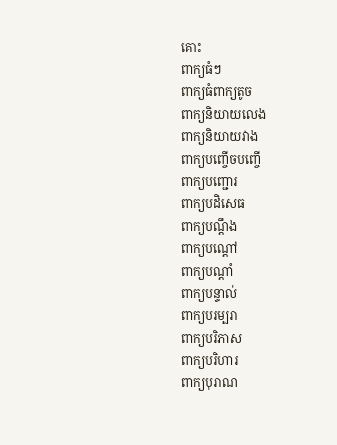គោះ
ពាក្យធំៗ
ពាក្យធំពាក្យតូច
ពាក្យនិយាយលេង
ពាក្យនិយាយវាង
ពាក្យបញ្ចើចបញ្ចើ
ពាក្យបញ្ជោរ
ពាក្យបដិសេធ
ពាក្យបណ្ដឹង
ពាក្យបណ្ដៅ
ពាក្យបណ្ដាំ
ពាក្យបន្ទាល់
ពាក្យបរម្បរា
ពាក្យបរិភាស
ពាក្យបរិហារ
ពាក្យបុរាណ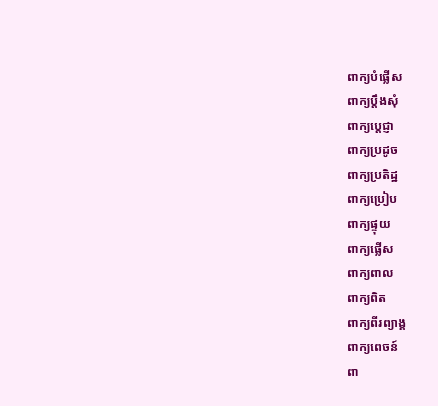ពាក្យបំផ្លើស
ពាក្យប្ដឹងសុំ
ពាក្យប្ដេជ្ញា
ពាក្យប្រដូច
ពាក្យប្រតិដ្ឋ
ពាក្យប្រៀប
ពាក្យផ្ទុយ
ពាក្យផ្លើស
ពាក្យពាល
ពាក្យពិត
ពាក្យពីរព្យាង្គ
ពាក្យពេចន៍
ពា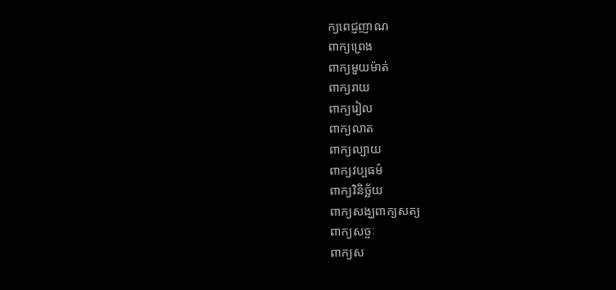ក្យពេជ្ញញាណ
ពាក្យព្រេង
ពាក្យមួយម៉ាត់
ពាក្យរាយ
ពាក្យរៀល
ពាក្យលាត
ពាក្យល្បាយ
ពាក្យវប្បធម៌
ពាក្យវិនិច្ឆ័យ
ពាក្យសង្ឃពាក្យសត្យ
ពាក្យសច្ចៈ
ពាក្យស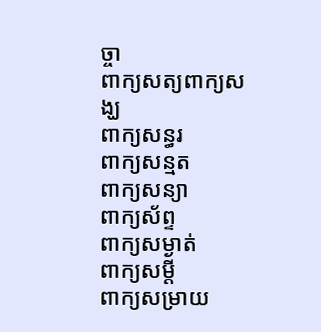ច្ចា
ពាក្យសត្យពាក្យសង្ឃ
ពាក្យសន្ធរ
ពាក្យសន្មត
ពាក្យសន្យា
ពាក្យស័ព្ទ
ពាក្យសម្ងាត់
ពាក្យសម្ដី
ពាក្យសម្រាយ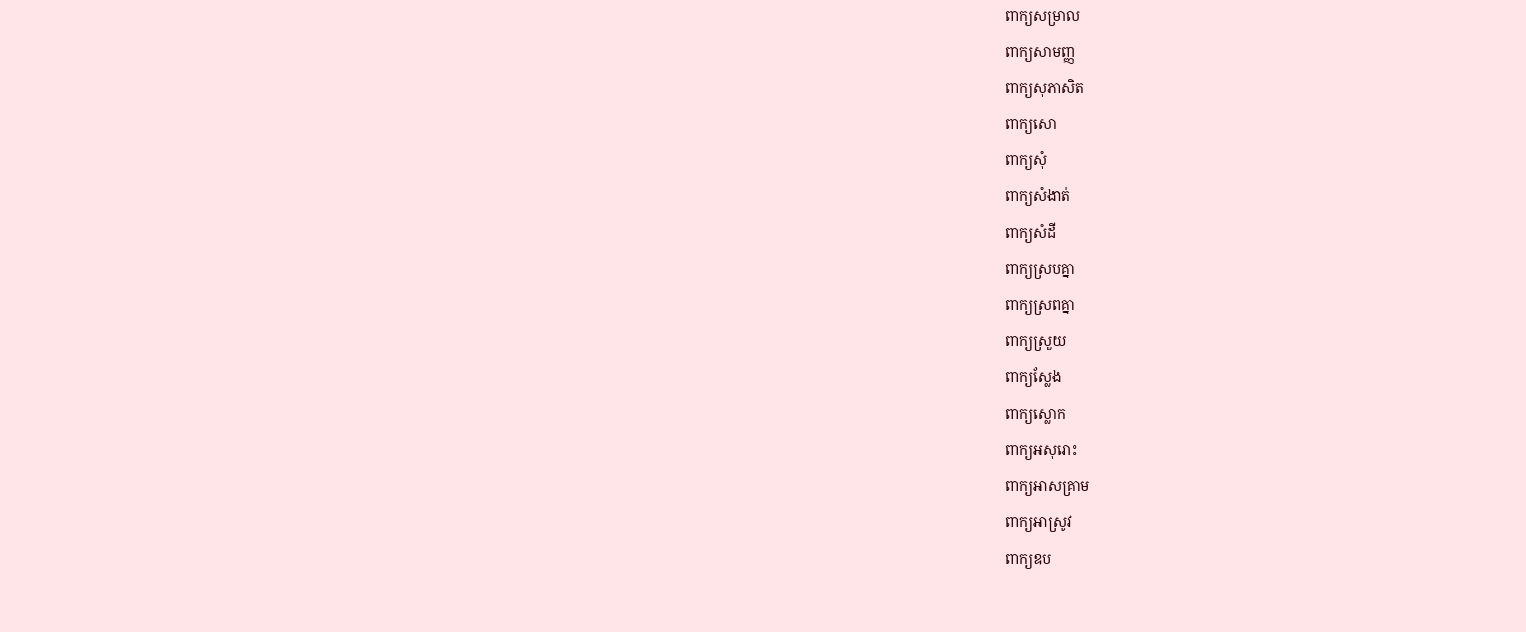ពាក្យសម្រាល
ពាក្យសាមញ្ញ
ពាក្យសុភាសិត
ពាក្យសោ
ពាក្យសុំ
ពាក្យសំងាត់
ពាក្យសំដី
ពាក្យស្របគ្នា
ពាក្យស្រពគ្នា
ពាក្យស្រួយ
ពាក្យស្លែង
ពាក្យស្លោក
ពាក្យអសុរោះ
ពាក្យអាសគ្រាម
ពាក្យអាស្រូវ
ពាក្យឧប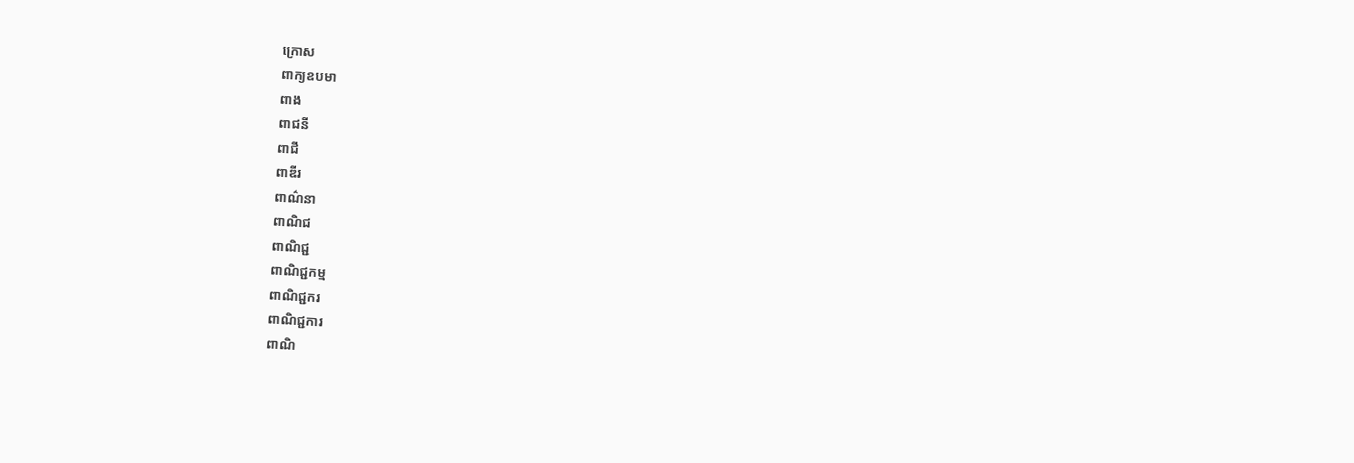ក្រោស
ពាក្យឧបមា
ពាង
ពាជនី
ពាជី
ពាឌីរ
ពាណ៌នា
ពាណិជ
ពាណិជ្ជ
ពាណិជ្ជកម្ម
ពាណិជ្ជករ
ពាណិជ្ជការ
ពាណិ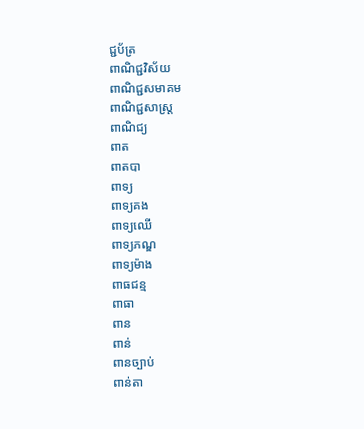ជ្ជប័ត្រ
ពាណិជ្ជវិស័យ
ពាណិជ្ជសមាគម
ពាណិជ្ជសាស្ត្រ
ពាណិជ្យ
ពាត
ពាតបា
ពាទ្យ
ពាទ្យគង
ពាទ្យឈើ
ពាទ្យភណ្ឌ
ពាទ្យម៉ាង
ពាធជន្ម
ពាធា
ពាន
ពាន់
ពានច្បាប់
ពាន់តា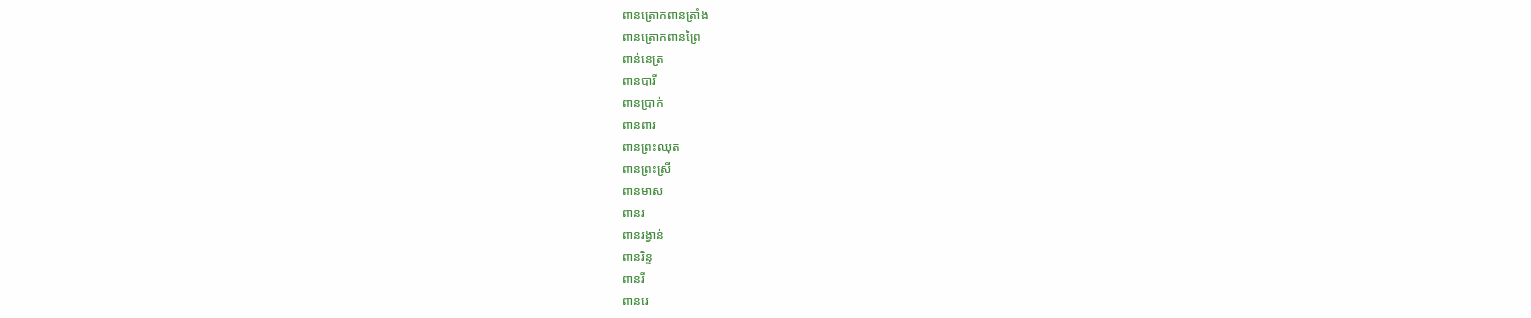ពានត្រោកពានត្រាំង
ពានត្រោកពានព្រៃ
ពាន់នេត្រ
ពានបារី
ពានប្រាក់
ពានពារ
ពានព្រះឈុត
ពានព្រះស្រី
ពានមាស
ពានរ
ពានរង្វាន់
ពានរិន្ទ
ពានរី
ពានរេ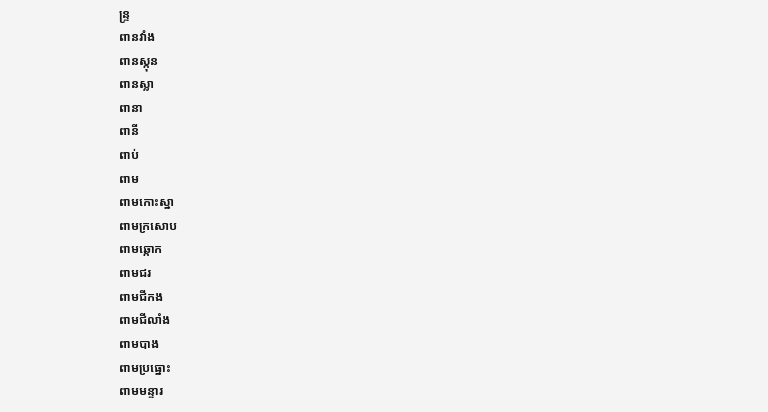ន្ទ្រ
ពានវាំង
ពានស្កុន
ពានស្លា
ពានា
ពានី
ពាប់
ពាម
ពាមកោះស្នា
ពាមក្រសោប
ពាមឆ្កោក
ពាមជរ
ពាមជីកង
ពាមជីលាំង
ពាមបាង
ពាមប្រធ្នោះ
ពាមមន្ទារ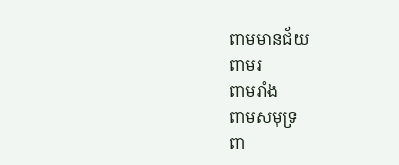ពាមមានជ័យ
ពាមរ
ពាមរាំង
ពាមសមុទ្រ
ពា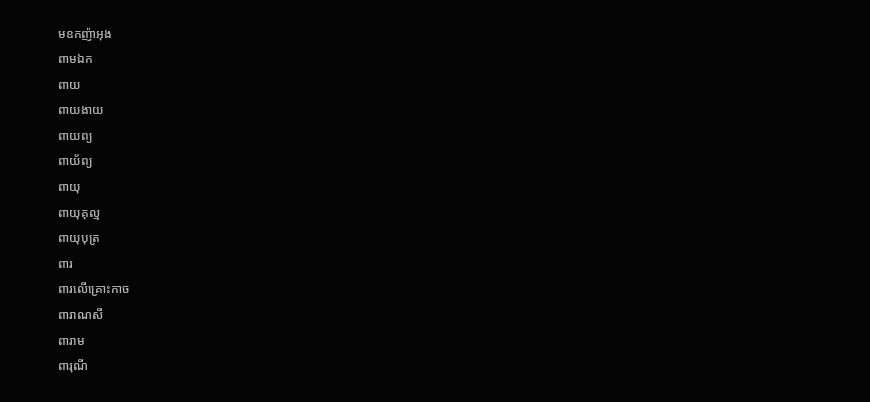មឧកញ៉ាអុង
ពាមឯក
ពាយ
ពាយងាយ
ពាយព្យ
ពាយ័ព្យ
ពាយុ
ពាយុគុល្ម
ពាយុបុត្រ
ពារ
ពារលើគ្រោះកាច
ពារាណសី
ពារាម
ពារុណី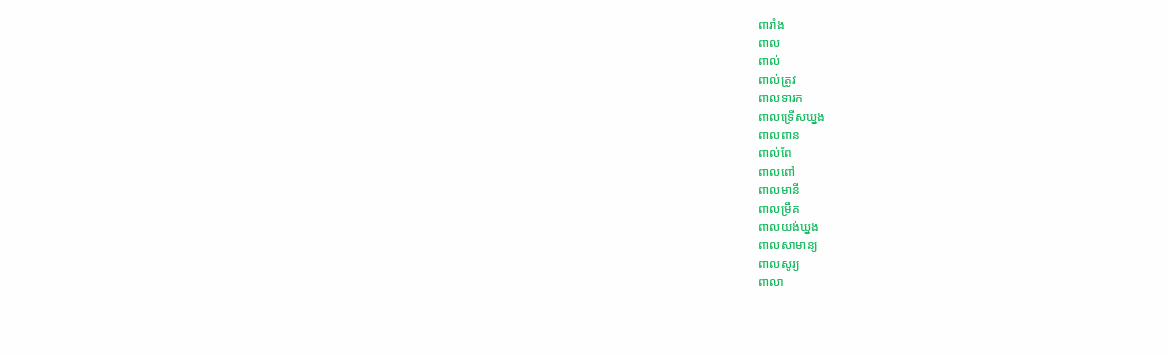ពារាំង
ពាល
ពាល់
ពាល់ត្រូវ
ពាលទារក
ពាលទ្រើសឃ្នង
ពាលពាន
ពាល់ពែ
ពាលពៅ
ពាលមានី
ពាលម្រឹគ
ពាលយង់ឃ្នង
ពាលសាមាន្យ
ពាលសូរ្យ
ពាលា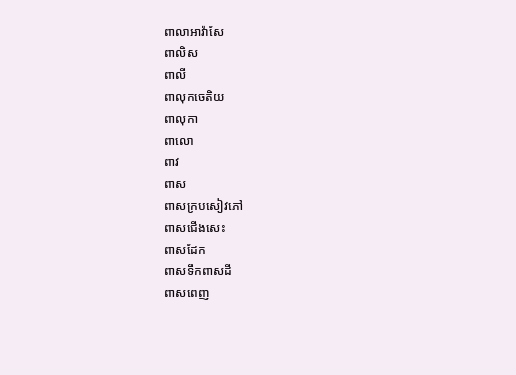ពាលាអាវ៉ាសែ
ពាលិស
ពាលី
ពាលុកចេតិយ
ពាលុកា
ពាលោ
ពាវ
ពាស
ពាសក្របសៀវភៅ
ពាសជើងសេះ
ពាសដែក
ពាសទឹកពាសដី
ពាសពេញ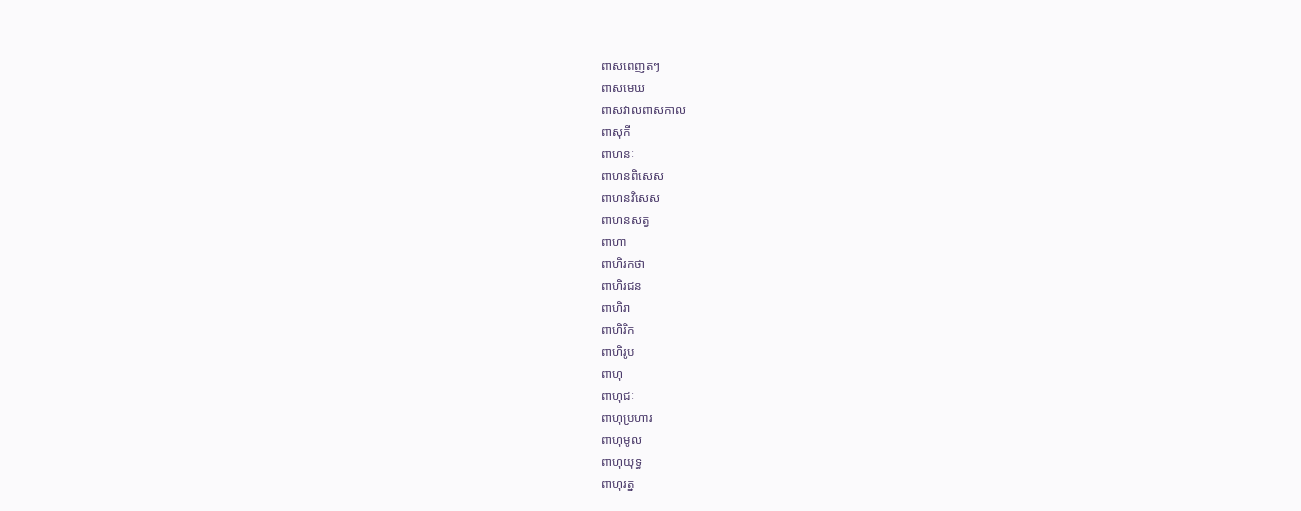ពាសពេញតៗ
ពាសមេឃ
ពាសវាលពាសកាល
ពាសុកី
ពាហនៈ
ពាហនពិសេស
ពាហនវិសេស
ពាហនសត្វ
ពាហា
ពាហិរកថា
ពាហិរជន
ពាហិរា
ពាហិរិក
ពាហិរូប
ពាហុ
ពាហុជៈ
ពាហុប្រហារ
ពាហុមូល
ពាហុយុទ្ធ
ពាហុរត្ន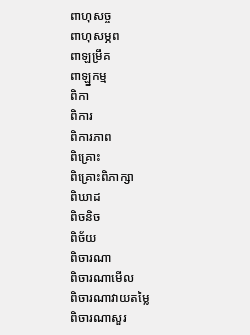ពាហុសច្ច
ពាហុសម្ភព
ពាឡម្រឹគ
ពាឡ្នកម្ម
ពិកា
ពិការ
ពិការភាព
ពិគ្រោះ
ពិគ្រោះពិភាក្សា
ពិឃាដ
ពិចនិច
ពិច័យ
ពិចារណា
ពិចារណាមើល
ពិចារណាវាយតម្លៃ
ពិចារណាសួរ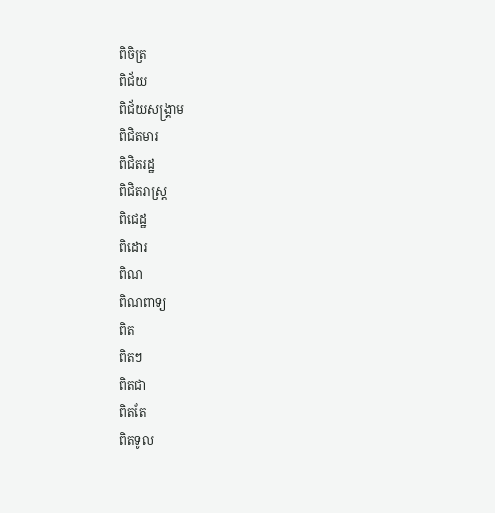ពិចិត្រ
ពិជ័យ
ពិជ័យសង្គ្រាម
ពិជិតមារ
ពិជិតរដ្ឋ
ពិជិតរាស្ត្រ
ពិជេដ្ឋ
ពិដោរ
ពិណ
ពិណពាទ្យ
ពិត
ពិតៗ
ពិតជា
ពិតតែ
ពិតទូល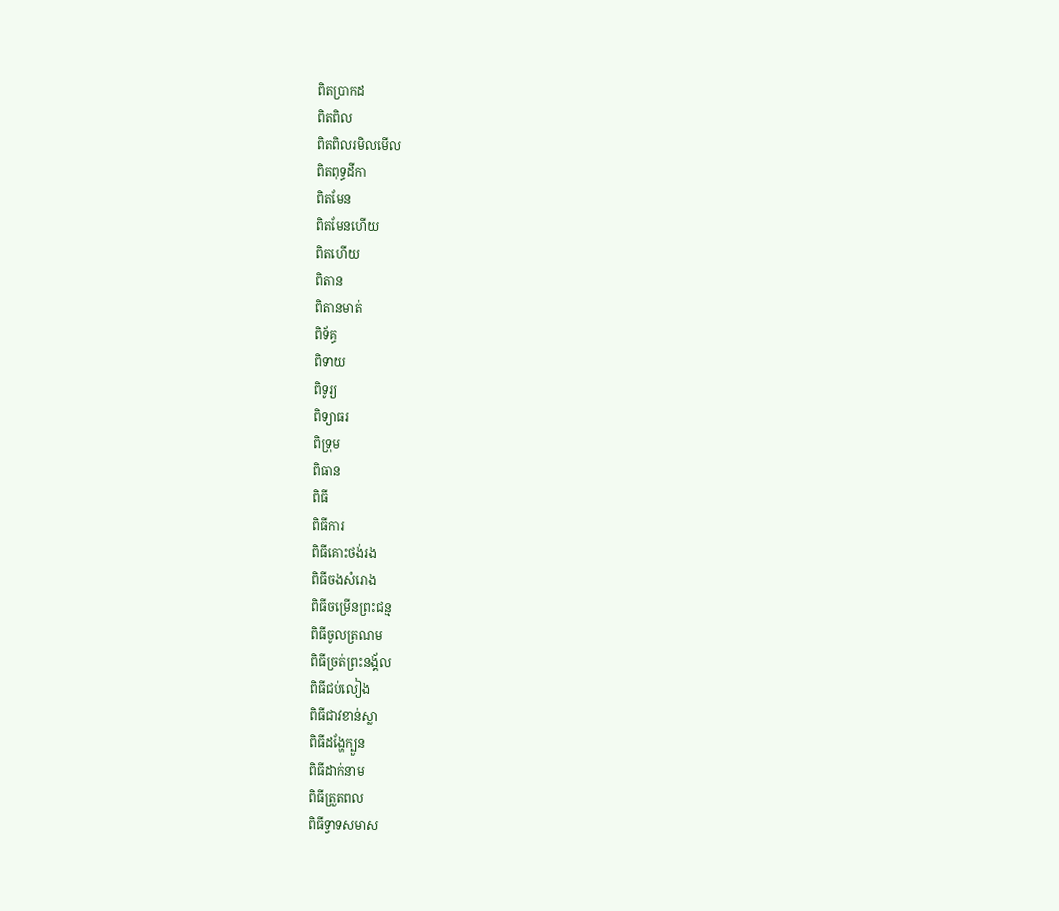ពិតប្រាកដ
ពិតពិល
ពិតពិលរមិលមើល
ពិតពុទ្ធដីកា
ពិតមែន
ពិតមែនហើយ
ពិតហើយ
ពិតាន
ពិតានមាត់
ពិទ័គ្ធ
ពិទាយ
ពិទូរ្យ
ពិទ្យាធរ
ពិទ្រុម
ពិធាន
ពិធី
ពិធីការ
ពិធីគោះថង់រង
ពិធីចងសំរោង
ពិធីចម្រើនព្រះជន្ម
ពិធីចូលត្រណម
ពិធីច្រត់ព្រះនង្គ័ល
ពិធីជប់លៀង
ពិធីជាវខាន់ស្លា
ពិធីដង្ហែក្បួន
ពិធីដាក់នាម
ពិធីត្រួតពល
ពិធីទ្វាទសមាស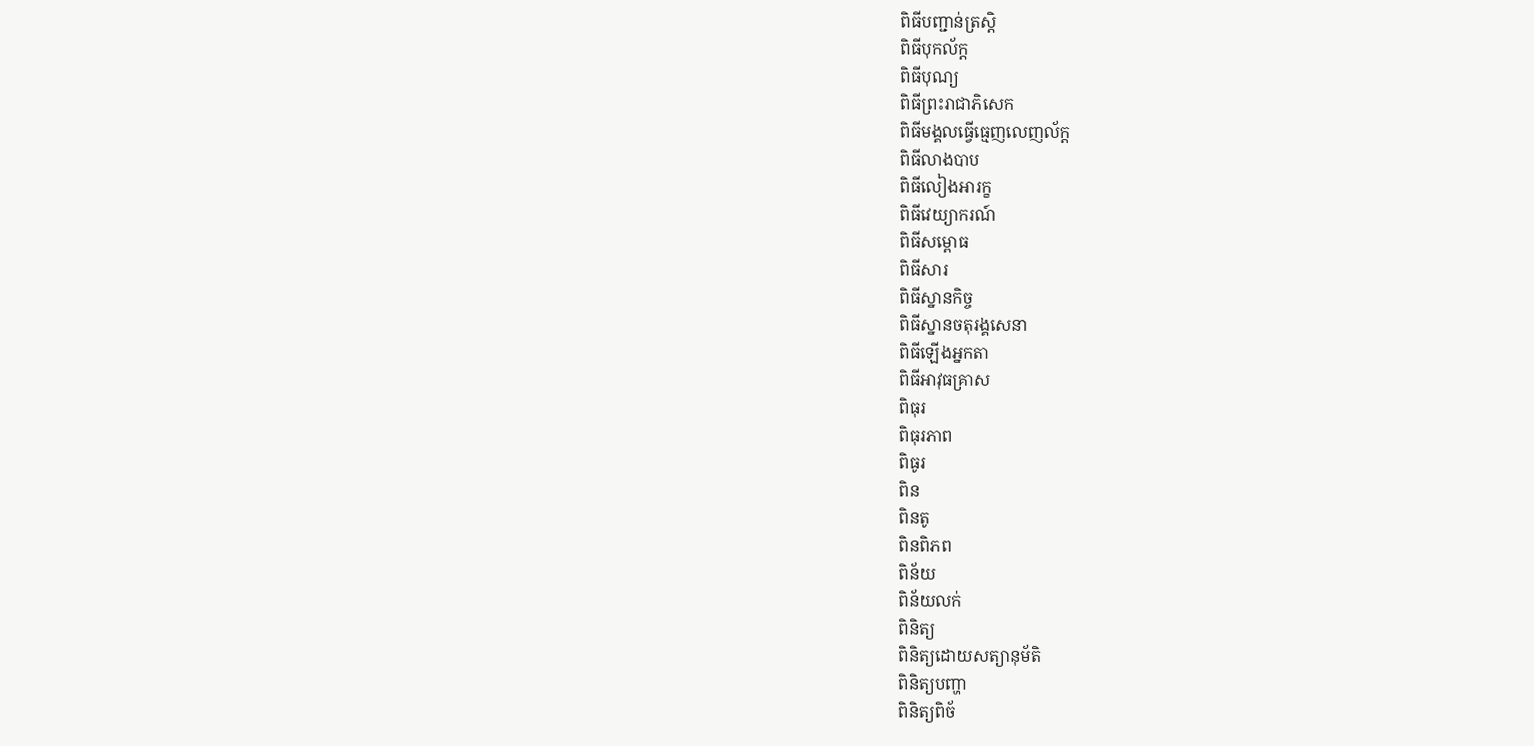ពិធីបញ្ជាន់ត្រស្ដិ
ពិធីបុកល័ក្ដ
ពិធីបុណ្យ
ពិធីព្រះរាជាភិសេក
ពិធីមង្គលធ្វើធ្មេញលេញល័ក្ដ
ពិធីលាងបាប
ពិធីលៀងអារក្ខ
ពិធីវេយ្យាករណ៍
ពិធីសម្ពោធ
ពិធីសារ
ពិធីស្នានកិច្ច
ពិធីស្នានចតុរង្គសេនា
ពិធីឡើងអ្នកតា
ពិធីអាវុធគ្រាស
ពិធុរ
ពិធុរភាព
ពិធូរ
ពិន
ពិនតូ
ពិនពិភព
ពិន័យ
ពិន័យលក់
ពិនិត្យ
ពិនិត្យដោយសត្យានុម័តិ
ពិនិត្យបញ្ហា
ពិនិត្យពិច័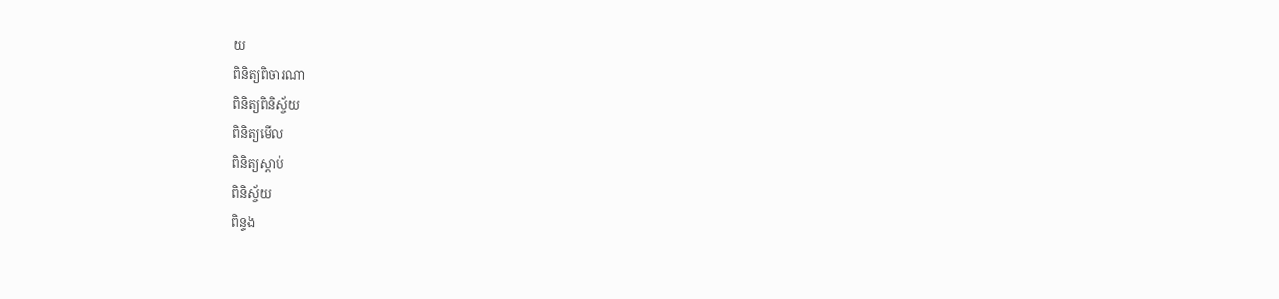យ
ពិនិត្យពិចារណា
ពិនិត្យពិនិស្ច័យ
ពិនិត្យមើល
ពិនិត្យស្ដាប់
ពិនិស្ច័យ
ពិន្ទង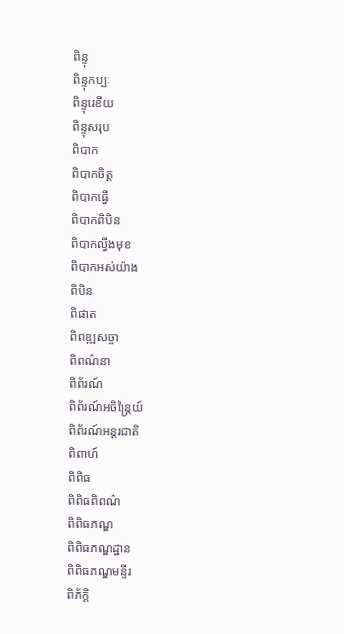ពិន្ទុ
ពិន្ទុកប្បៈ
ពិន្ទុរេខីយ
ពិន្ទុសរុប
ពិបាក
ពិបាកចិត្ត
ពិបាកធ្វើ
ពិបាកពិបិន
ពិបាកល្វីងមុខ
ពិបាកអស់យ៉ាង
ពិបិន
ពិផាត
ពិពឌ្ឍសច្ចា
ពិពណ៌នា
ពិព័រណ៍
ពិព័រណ៍អចិន្ត្រៃយ៍
ពិព័រណ៍អន្តរជាតិ
ពិពាហ៍
ពិពិធ
ពិពិធពិពណ៌
ពិពិធភណ្ឌ
ពិពិធភណ្ឌដ្ឋាន
ពិពិធភណ្ឌមន្ទីរ
ពិភ័ក្ដិ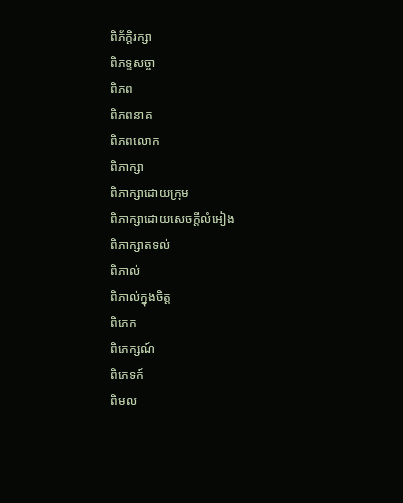ពិភ័ក្ដិរក្សា
ពិភទ្ទសច្ចា
ពិភព
ពិភពនាគ
ពិភពលោក
ពិភាក្សា
ពិភាក្សាដោយក្រុម
ពិភាក្សាដោយសេចក្ដីលំអៀង
ពិភាក្សាតទល់
ពិភាល់
ពិភាល់ក្នុងចិត្ត
ពិភេក
ពិភេក្សណ៍
ពិភេទក៍
ពិមល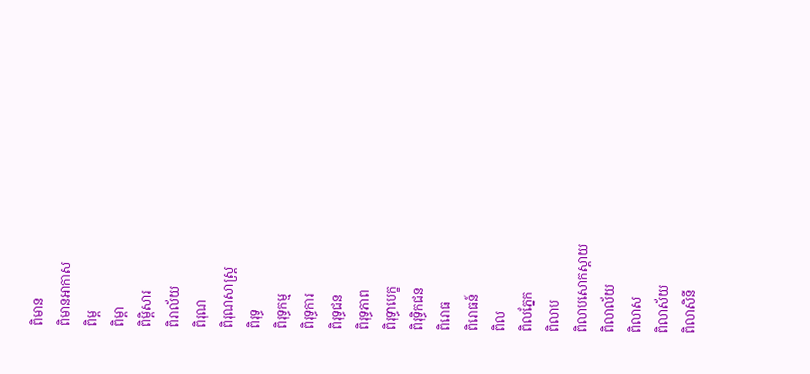ពិមាន
ពិមានអាកាស
ពិម្ព
ពិម្ពា
ពិម្ពិសារ
ពិរាល័យ
ពិរុណ
ពិរុណសាស្ត្រ
ពិរុទ្ធ
ពិរុទ្ធកម្ម
ពិរុទ្ធការ
ពិរុទ្ធជន
ពិរុទ្ធភាព
ពិរុទ្ធាបេក្ខ
ពិរុទ្ធិកជន
ពិរោធ
ពិរោធន៍
ពិល
ពិលភ្នែក
ពិលាប
ពិលាបសោកស្ដាយ
ពិលាល័យ
ពិលាស
ពិលាស័យ
ពិលាសិនី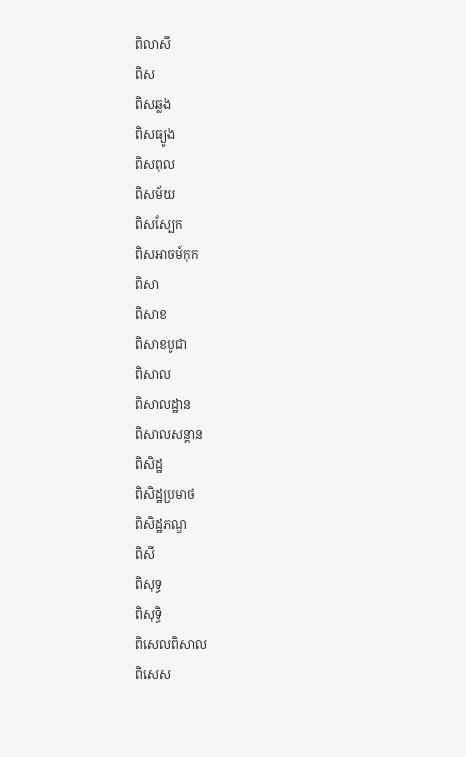ពិលាសី
ពិស
ពិសឆ្លង
ពិសធ្យូង
ពិសពុល
ពិសម័យ
ពិសស្បែក
ពិសអាចម៍កុក
ពិសា
ពិសាខ
ពិសាខបូជា
ពិសាល
ពិសាលដ្ឋាន
ពិសាលសន្ដាន
ពិសិដ្ឋ
ពិសិដ្ឋប្រមាថ
ពិសិដ្ឋភណ្ឌ
ពិសី
ពិសុទ្ធ
ពិសុទ្ធិ
ពិសេលពិសាល
ពិសេស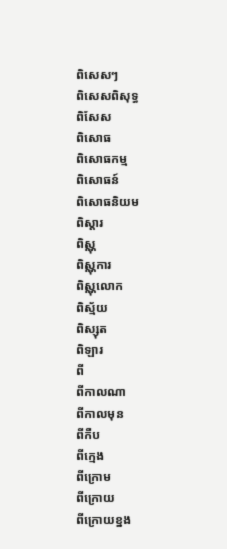ពិសេសៗ
ពិសេសពិសុទ្ធ
ពិសែស
ពិសោធ
ពិសោធកម្ម
ពិសោធន៍
ពិសោធនិយម
ពិស្ដារ
ពិស្ណុ
ពិស្ណុការ
ពិស្ណុលោក
ពិស្ម័យ
ពិស្សុត
ពិឡារ
ពី
ពីកាលណា
ពីកាលមុន
ពីកឺប
ពីក្មេង
ពីក្រោម
ពីក្រោយ
ពីក្រោយខ្នង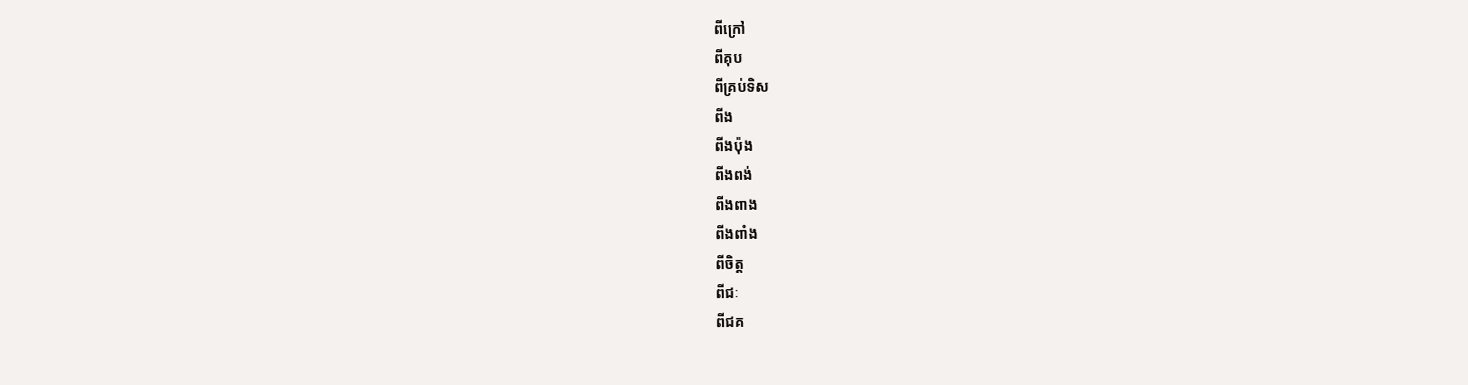ពីក្រៅ
ពីគុប
ពីគ្រប់ទិស
ពីង
ពីងប៉ុង
ពីងពង់
ពីងពាង
ពីងពាំង
ពីចិត្ត
ពីជៈ
ពីជគ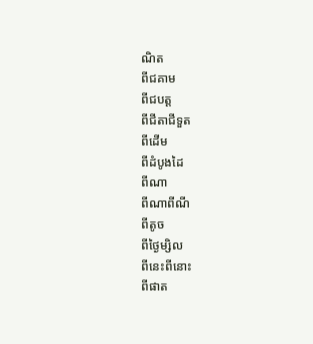ណិត
ពីជគាម
ពីជបត្ត
ពីជីតាជីទួត
ពីដើម
ពីដំបូងដៃ
ពីណា
ពីណាពីណី
ពីតូច
ពីថ្ងៃម្សិល
ពីនេះពីនោះ
ពីផាត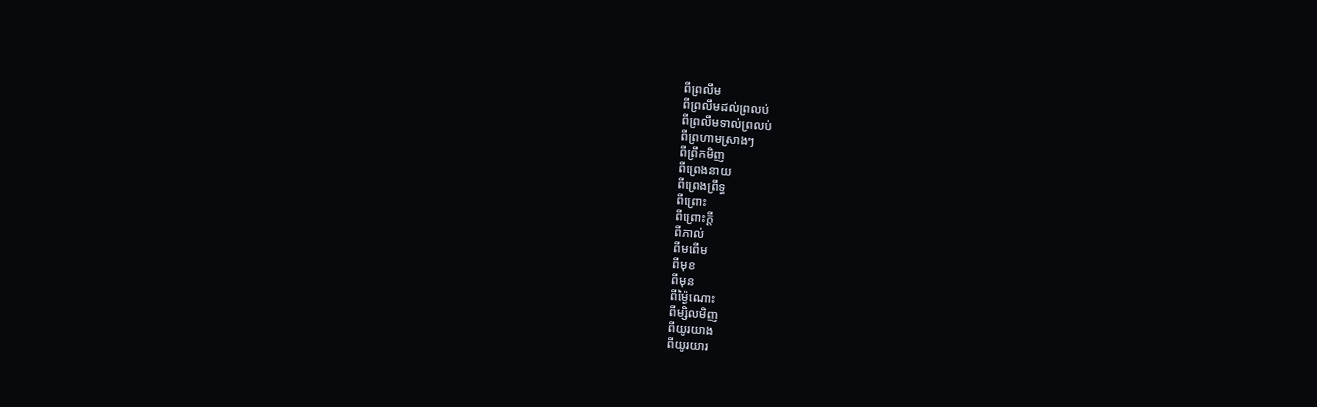ពីព្រលឹម
ពីព្រលឹមដល់ព្រលប់
ពីព្រលឹមទាល់ព្រលប់
ពីព្រហាមស្រាងៗ
ពីព្រឹកមិញ
ពីព្រេងនាយ
ពីព្រេងព្រឹទ្ធ
ពីព្រោះ
ពីព្រោះក្ដី
ពីភាល់
ពីមពើម
ពីមុខ
ពីមុន
ពីម្ង៉ៃណោះ
ពីម្សិលមិញ
ពីយូរយាង
ពីយូរយារ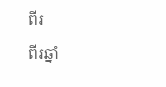ពីរ
ពីរឆ្នាំ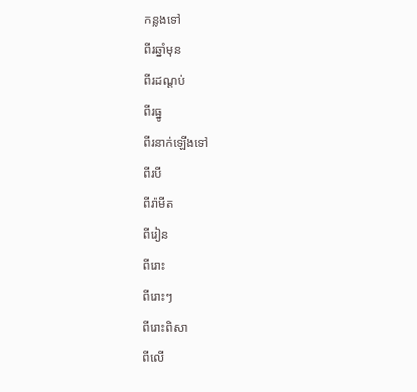កន្លងទៅ
ពីរឆ្នាំមុន
ពីរដណ្ដប់
ពីរធ្នូ
ពីរនាក់ឡើងទៅ
ពីរបី
ពីរ៉ាមីត
ពីរៀន
ពីរោះ
ពីរោះៗ
ពីរោះពិសា
ពីលើ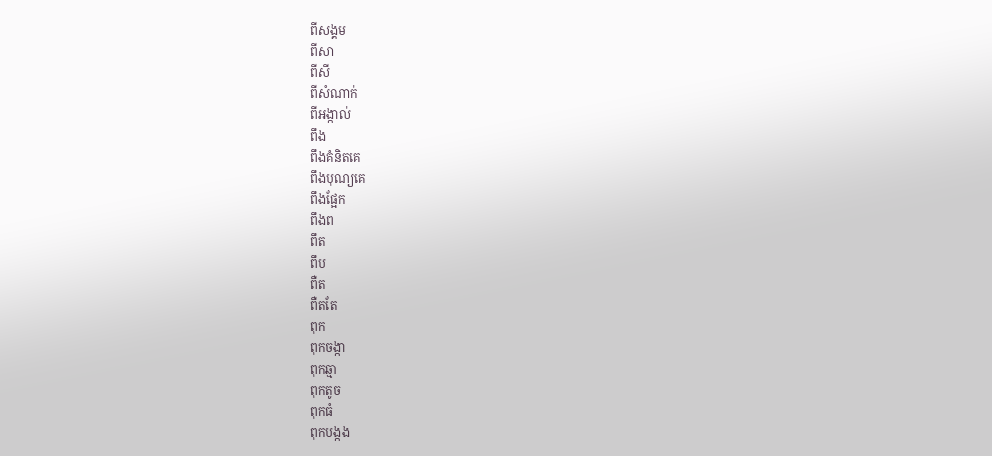ពីសង្គម
ពីសា
ពីសី
ពីសំណាក់
ពីអង្កាល់
ពឹង
ពឹងគំនិតគេ
ពឹងបុណ្យគេ
ពឹងផ្អែក
ពឹងព
ពឹត
ពឹប
ពឺត
ពឺតតែ
ពុក
ពុកចង្កា
ពុកឆ្មា
ពុកតូច
ពុកធំ
ពុកបង្កង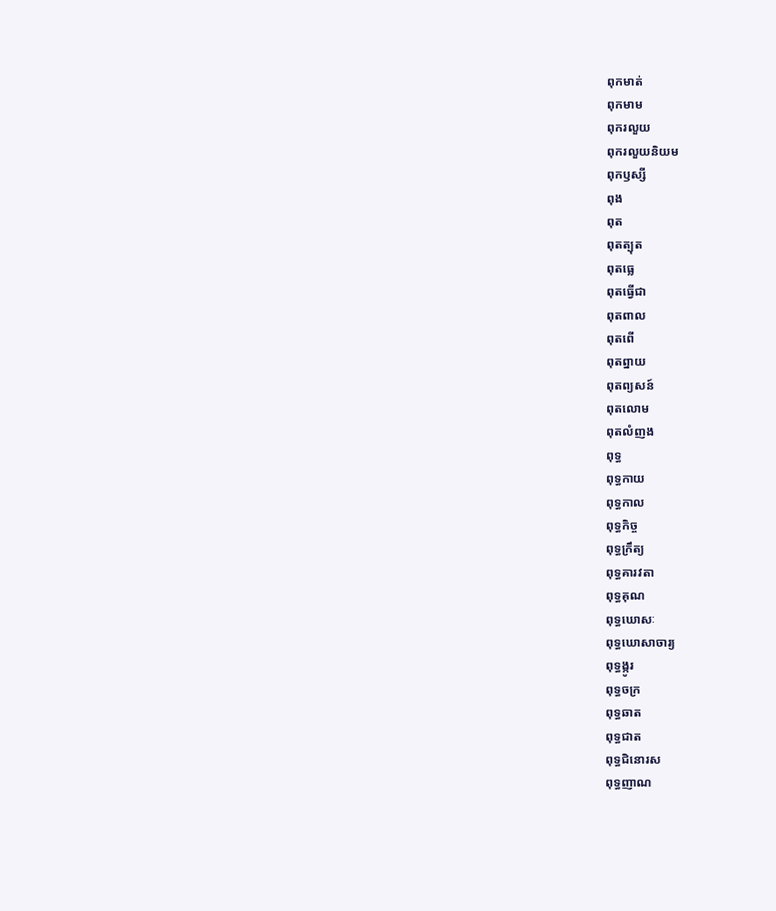ពុកមាត់
ពុកមាម
ពុករលួយ
ពុករលួយនិយម
ពុកឫស្សី
ពុង
ពុត
ពុតត្បុត
ពុតធ្លេ
ពុតធ្វើជា
ពុតពាល
ពុតពើ
ពុតព្នាយ
ពុតព្យសន៍
ពុតលោម
ពុតលំញង
ពុទ្ធ
ពុទ្ធកាយ
ពុទ្ធកាល
ពុទ្ធកិច្ច
ពុទ្ធក្រឹត្យ
ពុទ្ធគារវតា
ពុទ្ធគុណ
ពុទ្ធឃោសៈ
ពុទ្ធឃោសាចារ្យ
ពុទ្ធង្កូរ
ពុទ្ធចក្រ
ពុទ្ធឆាត
ពុទ្ធជាត
ពុទ្ធជិនោរស
ពុទ្ធញាណ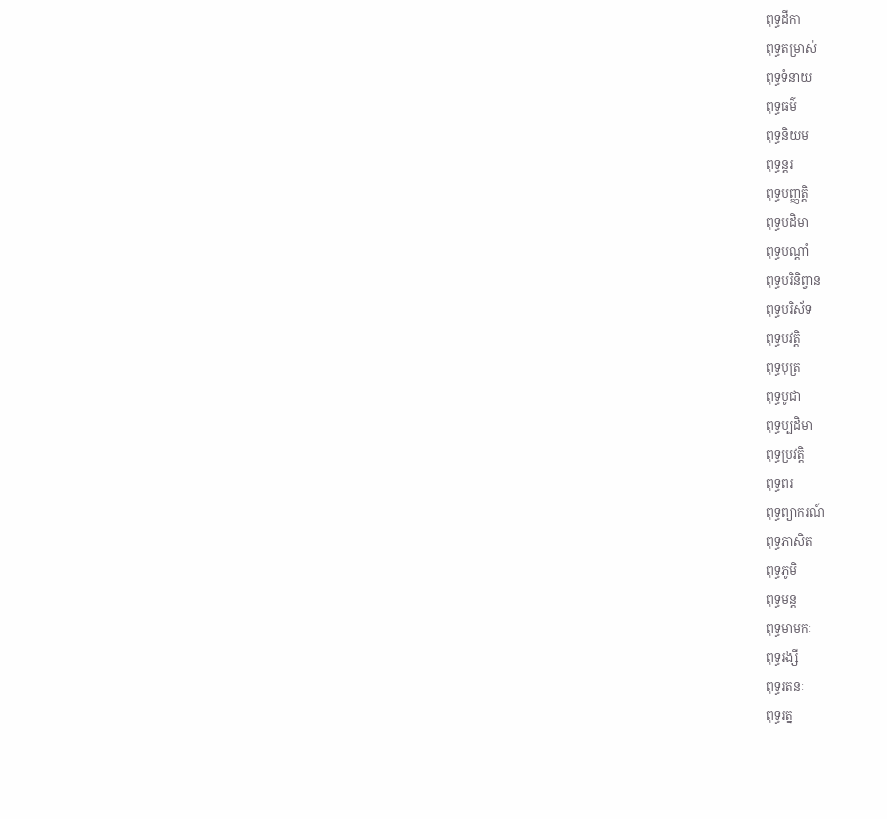ពុទ្ធដីកា
ពុទ្ធតម្រាស់
ពុទ្ធទំនាយ
ពុទ្ធធម៌
ពុទ្ធនិយម
ពុទ្ធន្តរ
ពុទ្ធបញ្ញត្តិ
ពុទ្ធបដិមា
ពុទ្ធបណ្ដាំ
ពុទ្ធបរិនិព្វាន
ពុទ្ធបរិស័ទ
ពុទ្ធបវត្តិ
ពុទ្ធបុត្រ
ពុទ្ធបូជា
ពុទ្ធប្បដិមា
ពុទ្ធប្រវត្តិ
ពុទ្ធពរ
ពុទ្ធព្យាករណ៍
ពុទ្ធភាសិត
ពុទ្ធភូមិ
ពុទ្ធមន្ត
ពុទ្ធមាមកៈ
ពុទ្ធរង្សី
ពុទ្ធរតនៈ
ពុទ្ធរត្ន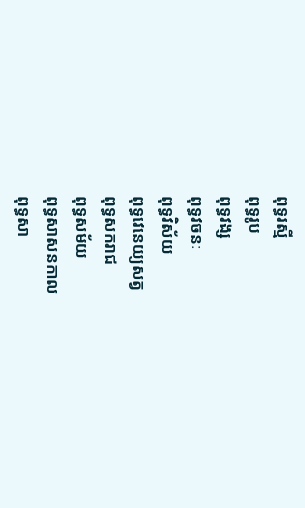ពុទ្ធរស្មី
ពុទ្ធរូប
ពុទ្ធវង្ស
ពុទ្ធវចនៈ
ពុទ្ធវិស័យ
ពុទ្ធវេនេយ្យសត្វ
ពុទ្ធសករាជ
ពុទ្ធសម័យ
ពុទ្ធសាសនកាល
ពុទ្ធសា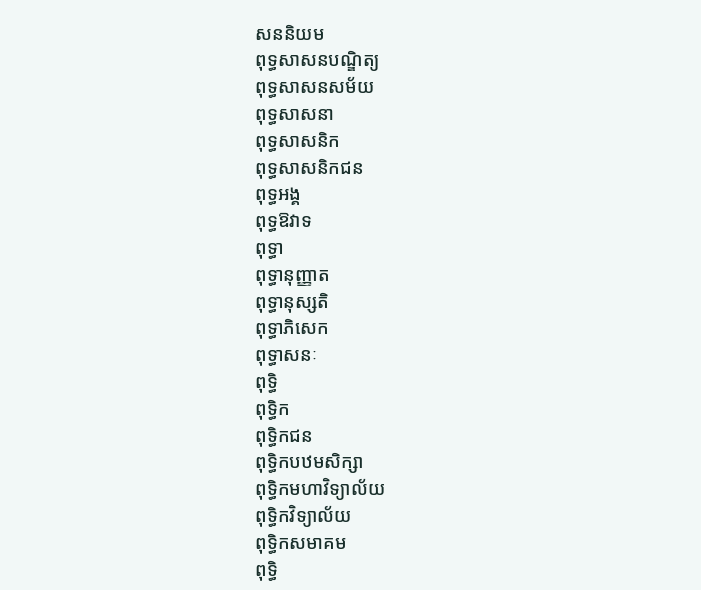សននិយម
ពុទ្ធសាសនបណ្ឌិត្យ
ពុទ្ធសាសនសម័យ
ពុទ្ធសាសនា
ពុទ្ធសាសនិក
ពុទ្ធសាសនិកជន
ពុទ្ធអង្គ
ពុទ្ធឱវាទ
ពុទ្ធា
ពុទ្ធានុញ្ញាត
ពុទ្ធានុស្សតិ
ពុទ្ធាភិសេក
ពុទ្ធាសនៈ
ពុទ្ធិ
ពុទ្ធិក
ពុទ្ធិកជន
ពុទ្ធិកបឋមសិក្សា
ពុទ្ធិកមហាវិទ្យាល័យ
ពុទ្ធិកវិទ្យាល័យ
ពុទ្ធិកសមាគម
ពុទ្ធិ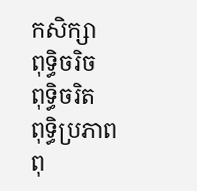កសិក្សា
ពុទ្ធិចរិច
ពុទ្ធិចរិត
ពុទ្ធិប្រភាព
ពុ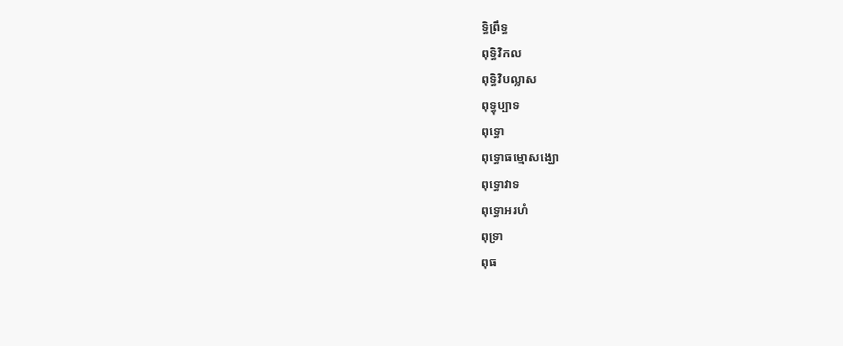ទ្ធិព្រឹទ្ធ
ពុទ្ធិវិកល
ពុទ្ធិវិបល្លាស
ពុទ្ធុប្បាទ
ពុទ្ធោ
ពុទ្ធោធម្មោសង្ឃោ
ពុទ្ធោវាទ
ពុទ្ធោអរហំ
ពុទ្រា
ពុធ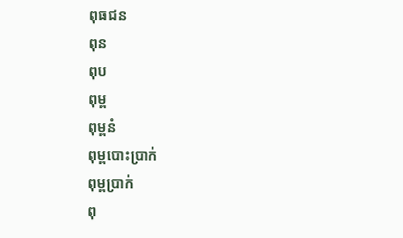ពុធជន
ពុន
ពុប
ពុម្ព
ពុម្ពនំ
ពុម្ពបោះប្រាក់
ពុម្ពប្រាក់
ពុ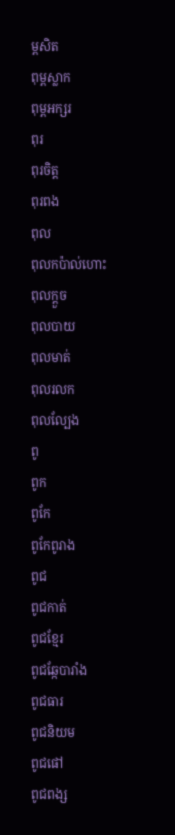ម្ពសិត
ពុម្ពស្លាក
ពុម្ពអក្សរ
ពុរ
ពុរចិត្ត
ពុរពង
ពុល
ពុលកប៉ាល់ហោះ
ពុលក្ដួច
ពុលបាយ
ពុលមាត់
ពុលរលក
ពុលល្បែង
ពូ
ពូក
ពូកែ
ពូកែពូរាង
ពូជ
ពូជកាត់
ពូជខ្មែរ
ពូជឆ្កែបារាំង
ពូជធារ
ពូជនិយម
ពូជផៅ
ពូជពង្ស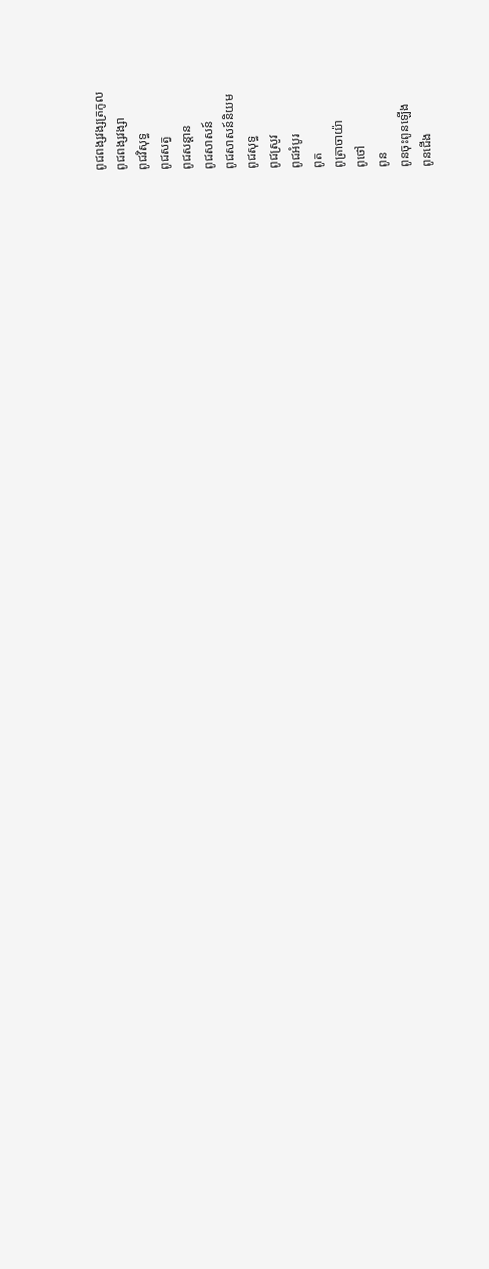ពូជពង្សវង្សត្រកូល
ពូជពង្សវង្សា
ពូជវិសុទ្ធ
ពូជសត្វ
ពូជសន្ដាន
ពូជសាសន៍
ពូជសាសន៍និយម
ពូជសុទ្ធ
ពូជស្រូវ
ពូជអំបូរ
ពូត
ពូត្រាចាយ៉ា
ពូថៅ
ពូន
ពូនចុះពូនឡើង
ពូនជើង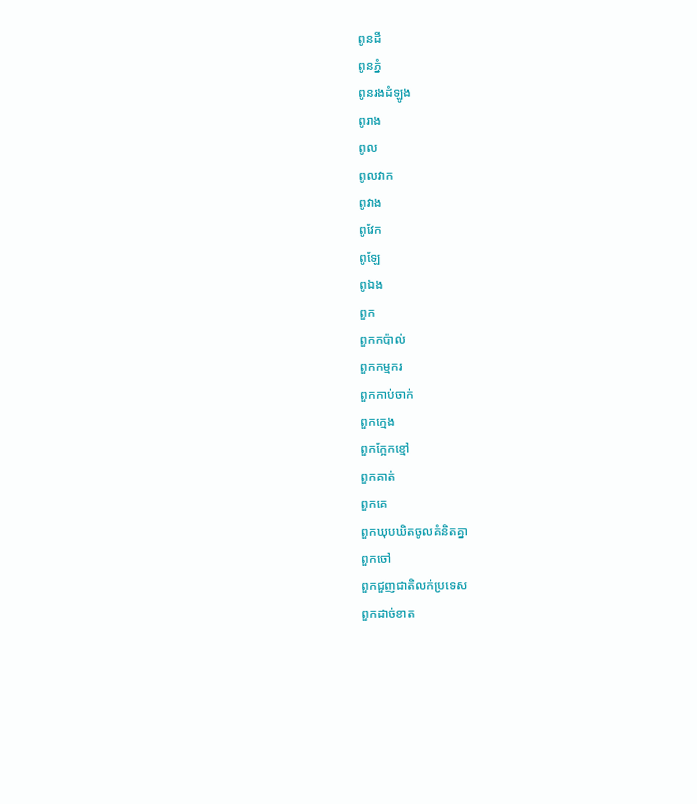ពូនដី
ពូនភ្នំ
ពូនរងដំឡូង
ពូរាង
ពូល
ពូលវាក
ពូវាង
ពូវែក
ពូឡែ
ពូឯង
ពួក
ពួកកប៉ាល់
ពួកកម្មករ
ពួកកាប់ចាក់
ពួកក្មេង
ពួកក្អែកខ្មៅ
ពួកគាត់
ពួកគេ
ពួកឃុបឃិតចូលគំនិតគ្នា
ពួកចៅ
ពួកជួញជាតិលក់ប្រទេស
ពួកដាច់ខាត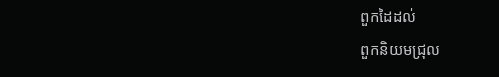ពួកដៃដល់
ពួកនិយមជ្រុល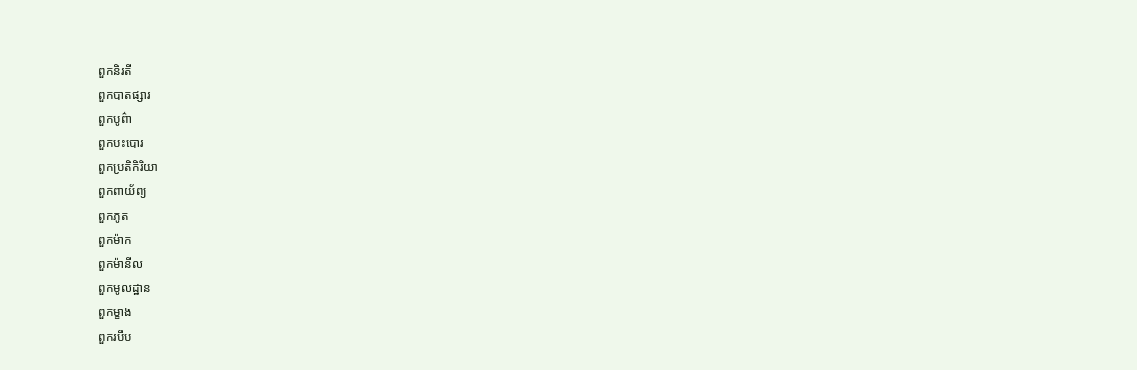ពួកនិរតី
ពួកបាតផ្សារ
ពួកបូព៌ា
ពួកបះបោរ
ពួកប្រតិកិរិយា
ពួកពាយ័ព្យ
ពួកភូត
ពួកម៉ាក
ពួកម៉ានីល
ពួកមូលដ្ឋាន
ពួកម្ខាង
ពួករបឹប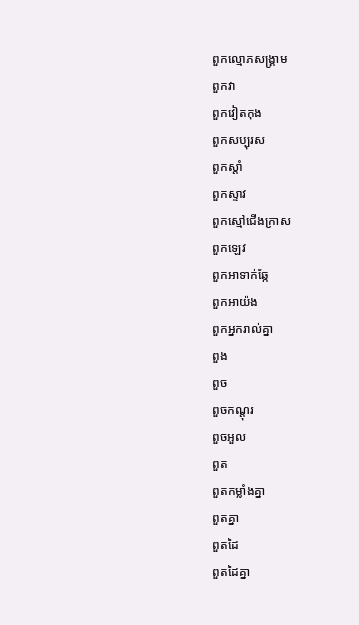ពួកល្មោភសង្គ្រាម
ពួកវា
ពួកវៀតកុង
ពួកសប្បុរស
ពួកស្ដាំ
ពួកស្ទាវ
ពួកស្មៅជើងក្រាស
ពួកឡេវ
ពួកអាទាក់ឆ្កែ
ពួកអាយ៉ង
ពួកអ្នករាល់គ្នា
ពួង
ពួច
ពួចកណ្ដុរ
ពួចអួល
ពួត
ពួតកម្លាំងគ្នា
ពួតគ្នា
ពួតដៃ
ពួតដៃគ្នា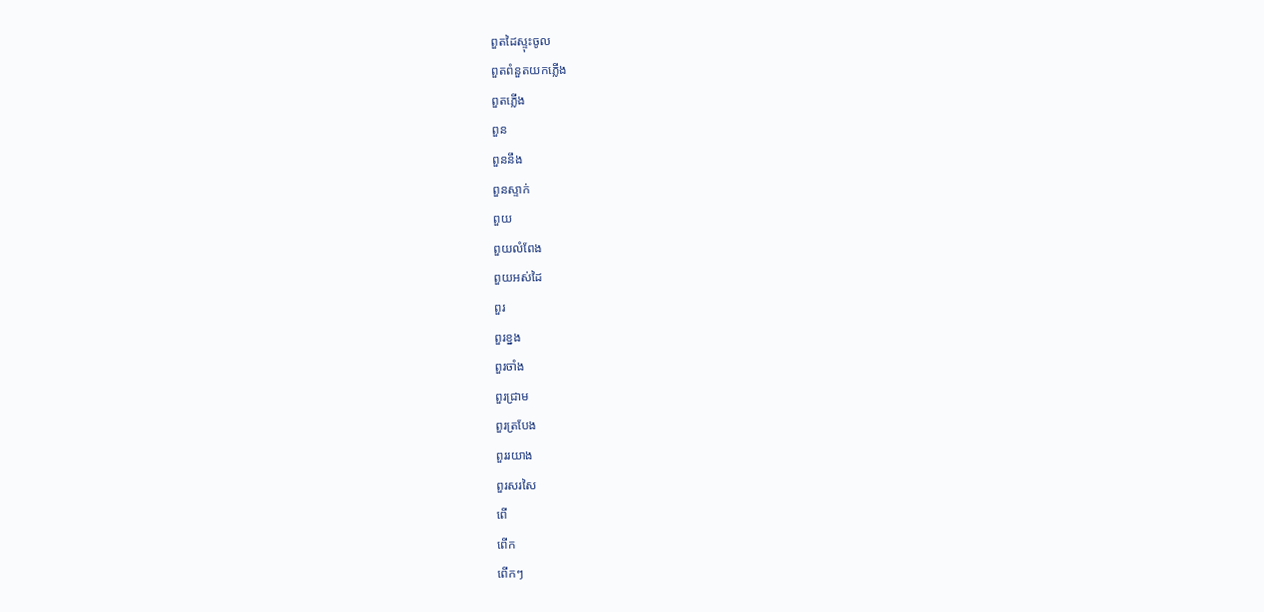ពួតដៃស្ទុះចូល
ពួតពំនួតយកភ្លើង
ពួតភ្លើង
ពួន
ពួននឹង
ពួនស្ទាក់
ពួយ
ពួយលំពែង
ពួយអស់ដៃ
ពួរ
ពួរខ្នង
ពួរចាំង
ពួរជ្រាម
ពួរត្របែង
ពួររយាង
ពួរសរសៃ
ពើ
ពើក
ពើកៗ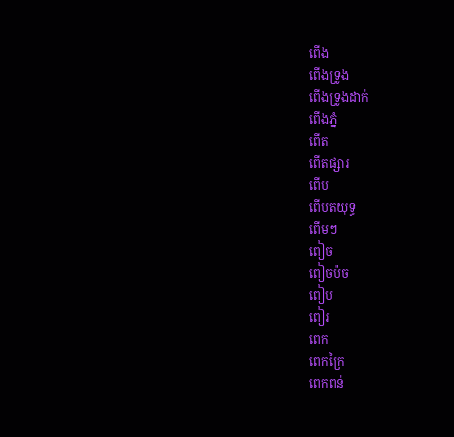ពើង
ពើងទ្រូង
ពើងទ្រូងដាក់
ពើងភ្នំ
ពើត
ពើតផ្សារ
ពើប
ពើបតយុទ្ធ
ពើមៗ
ពៀច
ពៀចប៉ច
ពៀប
ពៀរ
ពេក
ពេកក្រៃ
ពេកពន់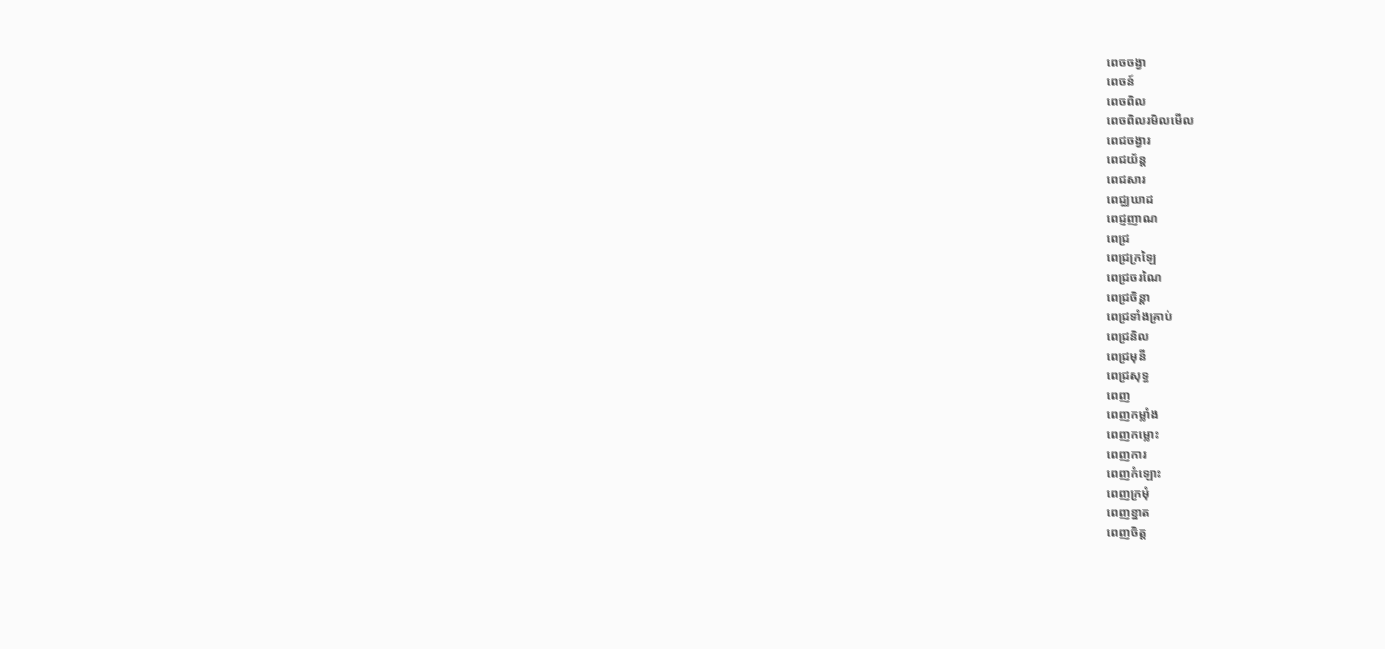ពេចចង្វា
ពេចន៍
ពេចពិល
ពេចពិលរមិលមើល
ពេជចង្វារ
ពេជយ័ន្ត
ពេជសារ
ពេជ្ឈឃាដ
ពេជ្ញញាណ
ពេជ្រ
ពេជ្រក្រឡៃ
ពេជ្រចរណៃ
ពេជ្រចិន្ដា
ពេជ្រទាំងគ្រាប់
ពេជ្រនិល
ពេជ្រមុនី
ពេជ្រសុទ្ធ
ពេញ
ពេញកម្លាំង
ពេញកម្លោះ
ពេញការ
ពេញកំឡោះ
ពេញក្រមុំ
ពេញខ្នាត
ពេញចិត្ត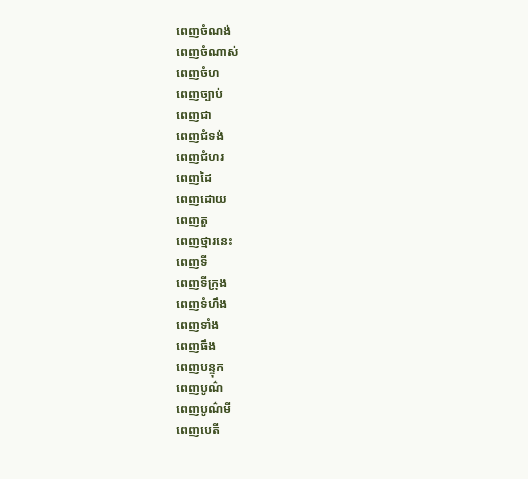ពេញចំណង់
ពេញចំណាស់
ពេញចំហ
ពេញច្បាប់
ពេញជា
ពេញជំទង់
ពេញជំហរ
ពេញដៃ
ពេញដោយ
ពេញតួ
ពេញថ្មារនេះ
ពេញទី
ពេញទីក្រុង
ពេញទំហឹង
ពេញទាំង
ពេញធឹង
ពេញបន្ទុក
ពេញបូណ៌
ពេញបូណ៌មី
ពេញបេតី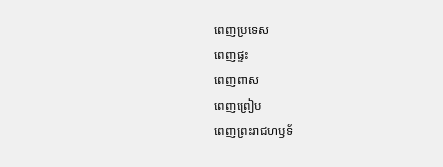ពេញប្រទេស
ពេញផ្ទះ
ពេញពាស
ពេញព្រៀប
ពេញព្រះរាជហឫទ័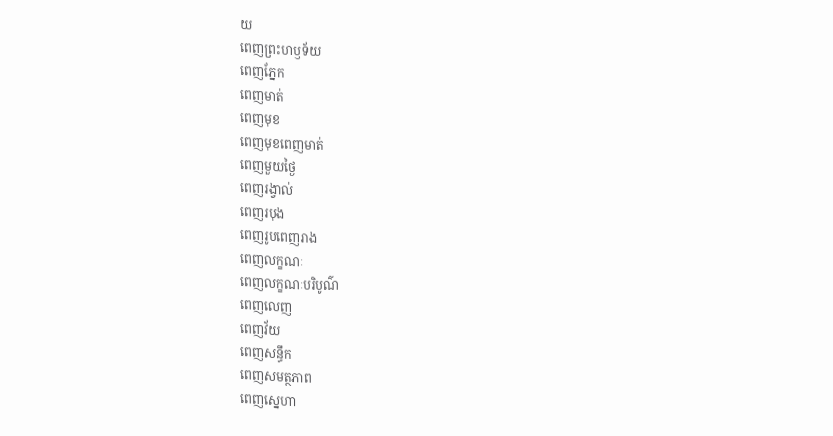យ
ពេញព្រះហឫទ័យ
ពេញភ្នែក
ពេញមាត់
ពេញមុខ
ពេញមុខពេញមាត់
ពេញមួយថ្ងៃ
ពេញរង្វាល់
ពេញរបុង
ពេញរូបពេញរាង
ពេញលក្ខណៈ
ពេញលក្ខណៈបរិបូណ៌
ពេញលេញ
ពេញវ័យ
ពេញសន្ធឹក
ពេញសមត្ថភាព
ពេញស្នេហា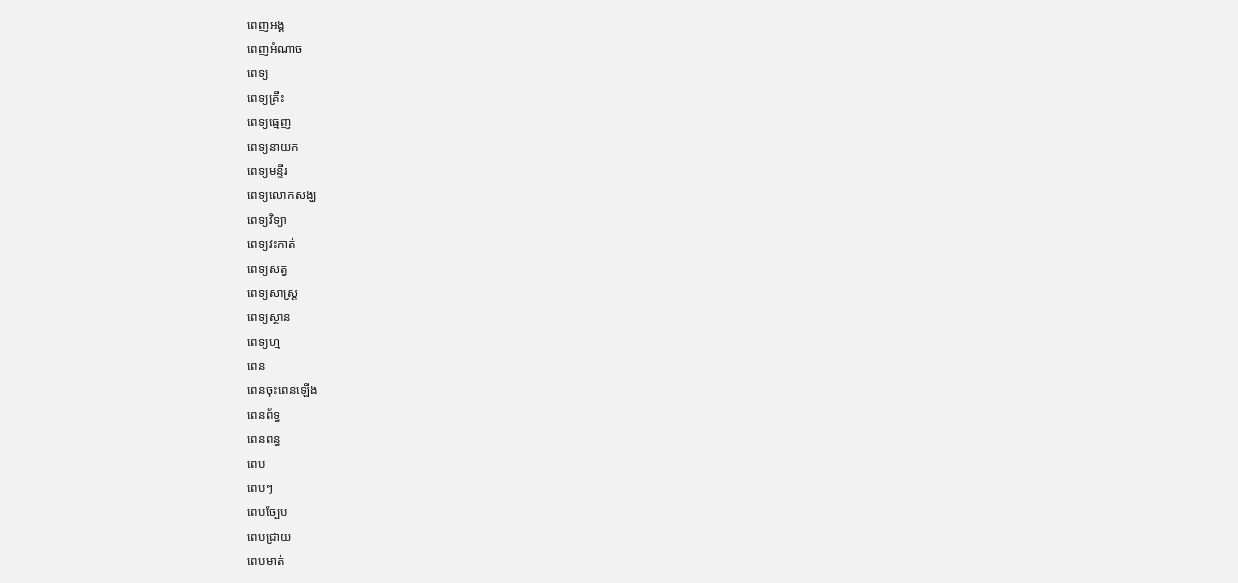ពេញអង្គ
ពេញអំណាច
ពេទ្យ
ពេទ្យគ្រឹះ
ពេទ្យធ្មេញ
ពេទ្យនាយក
ពេទ្យមន្ទីរ
ពេទ្យលោកសង្ឃ
ពេទ្យវិទ្យា
ពេទ្យវះកាត់
ពេទ្យសត្វ
ពេទ្យសាស្ត្រ
ពេទ្យស្ថាន
ពេទ្យហ្ម
ពេន
ពេនចុះពេនឡើង
ពេនព័ទ្ធ
ពេនពន្ធ
ពេប
ពេបៗ
ពេបច្បែប
ពេបជ្រាយ
ពេបមាត់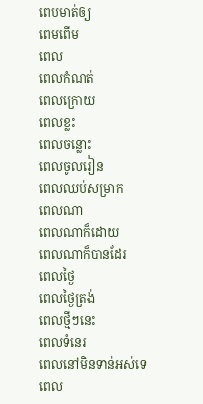ពេបមាត់ឲ្យ
ពេមពើម
ពេល
ពេលកំណត់
ពេលក្រោយ
ពេលខ្លះ
ពេលចន្លោះ
ពេលចូលរៀន
ពេលឈប់សម្រាក
ពេលណា
ពេលណាក៏ដោយ
ពេលណាក៏បានដែរ
ពេលថ្ងៃ
ពេលថ្ងៃត្រង់
ពេលថ្មីៗនេះ
ពេលទំនេរ
ពេលនៅមិនទាន់អស់ទេ
ពេល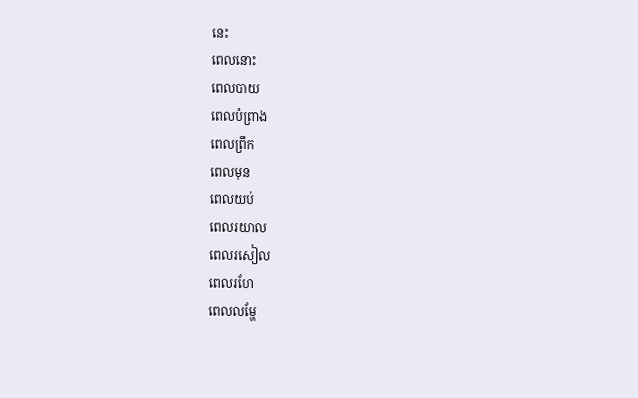នេះ
ពេលនោះ
ពេលបាយ
ពេលបំព្រាង
ពេលព្រឹក
ពេលមុន
ពេលយប់
ពេលរយាល
ពេលរសៀល
ពេលរហែ
ពេលលម្ហែ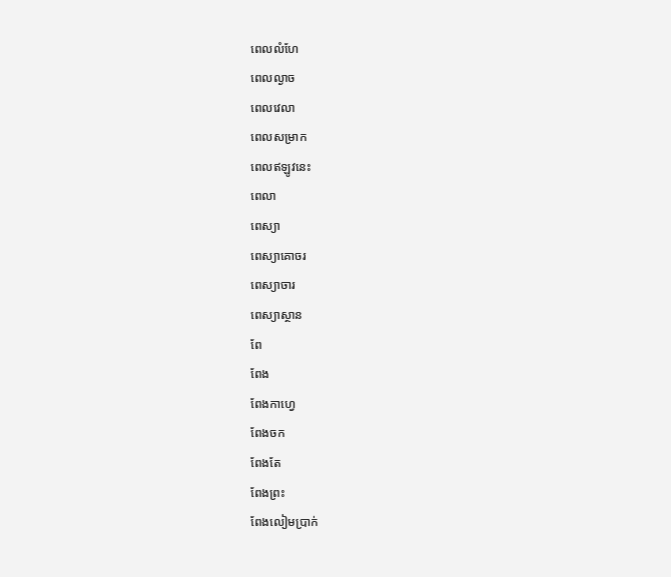ពេលលំហែ
ពេលល្ងាច
ពេលវេលា
ពេលសម្រាក
ពេលឥឡូវនេះ
ពេលា
ពេស្យា
ពេស្យាគោចរ
ពេស្យាចារ
ពេស្យាស្ថាន
ពែ
ពែង
ពែងកាហ្វេ
ពែងចក
ពែងតែ
ពែងព្រះ
ពែងលៀមប្រាក់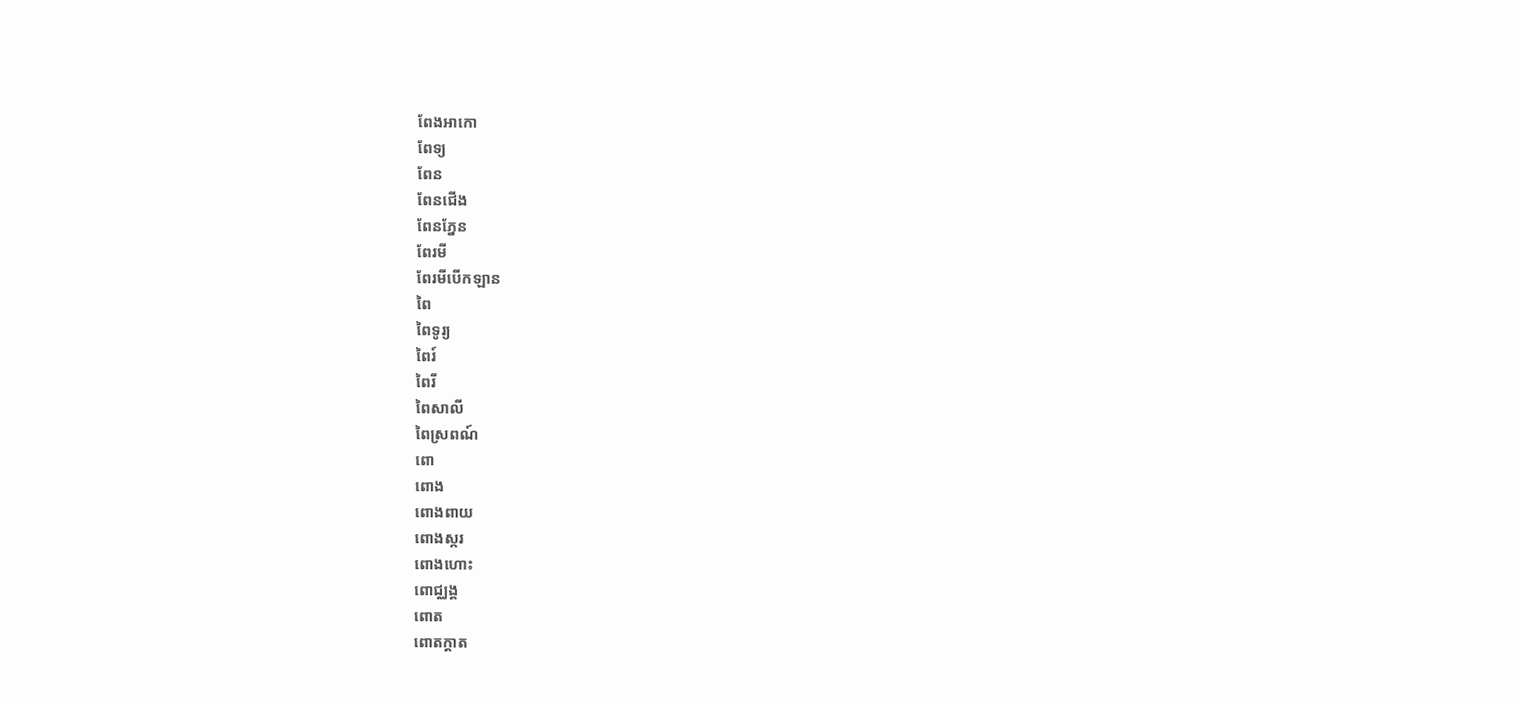ពែងអាកោ
ពែទ្យ
ពែន
ពែនជើង
ពែនភ្នែន
ពែរមី
ពែរមីបើកឡាន
ពៃ
ពៃទូរ្យ
ពៃរ៍
ពៃរី
ពៃសាលី
ពៃស្រពណ៍
ពោ
ពោង
ពោងពាយ
ពោងស្ករ
ពោងហោះ
ពោជ្ឈង្គ
ពោត
ពោតក្ដាត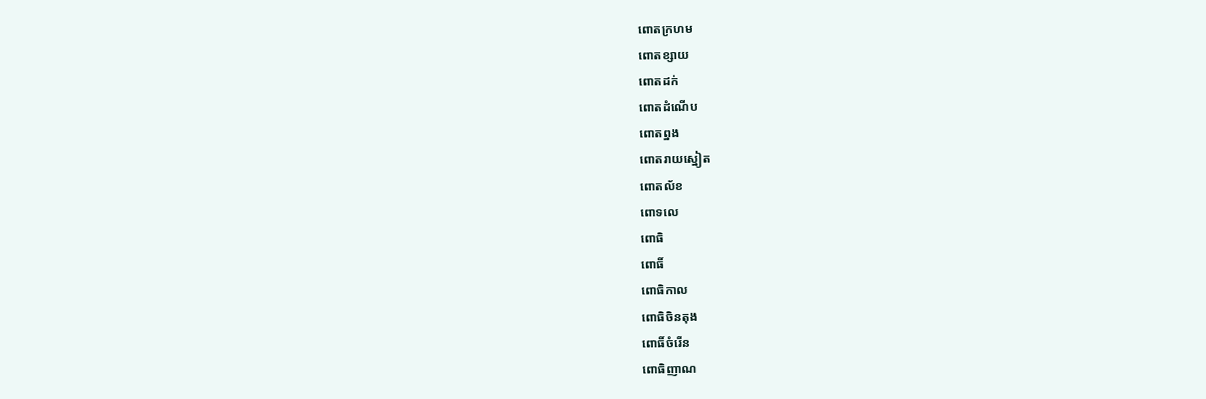ពោតក្រហម
ពោតខ្សាយ
ពោតដក់
ពោតដំណើប
ពោតព្នង
ពោតរាយស្នៀត
ពោតល័ខ
ពោទលេ
ពោធិ
ពោធិ៍
ពោធិកាល
ពោធិចិនតុង
ពោធិ៍ចំរើន
ពោធិញាណ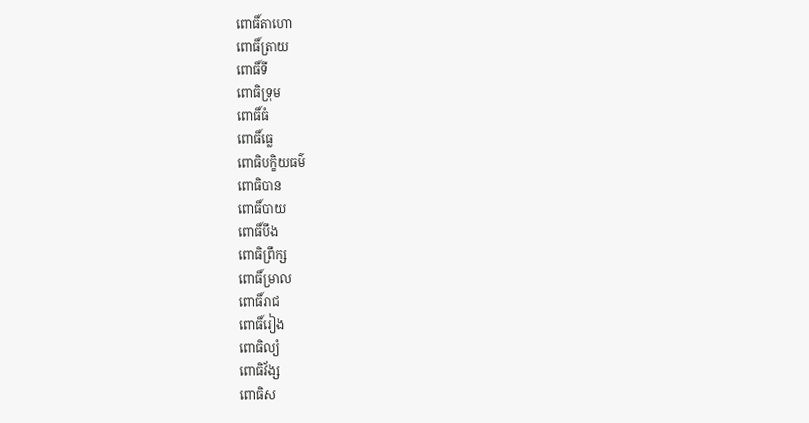ពោធិ៍តាហោ
ពោធិ៍ត្រាយ
ពោធិ៍ទី
ពោធិទ្រុម
ពោធិ៍ធំ
ពោធិ៍ធ្លេ
ពោធិបក្ខិយធម៌
ពោធិបាន
ពោធិ៍បាយ
ពោធិ៍បឹង
ពោធិព្រឹក្ស
ពោធិ៍ម្រាល
ពោធិ៍រាជ
ពោធិ៍រៀង
ពោធិល្យំ
ពោធិវ័ង្ស
ពោធិស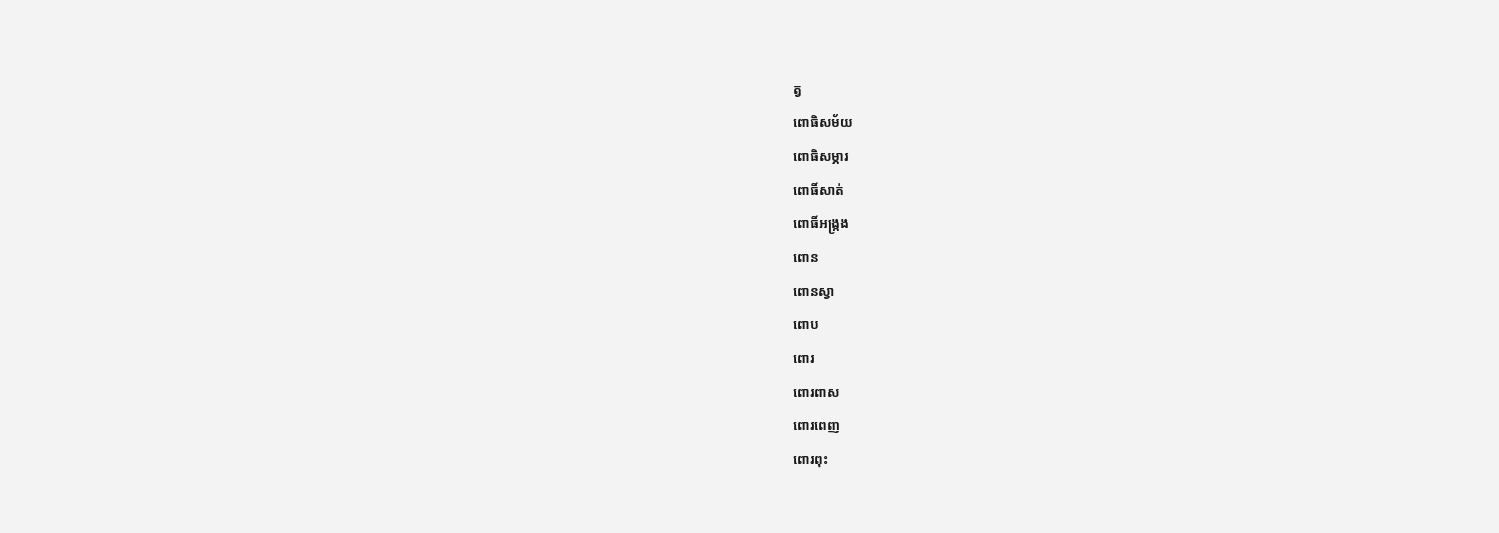ត្វ
ពោធិសម័យ
ពោធិសម្ភារ
ពោធិ៍សាត់
ពោធិ៍អង្ក្រង
ពោន
ពោនស្វា
ពោប
ពោរ
ពោរពាស
ពោរពេញ
ពោរពុះ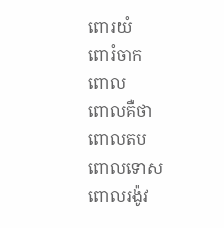ពោរយំ
ពោរំចាក
ពោល
ពោលគឺថា
ពោលតប
ពោលទោស
ពោលរង៉ូវ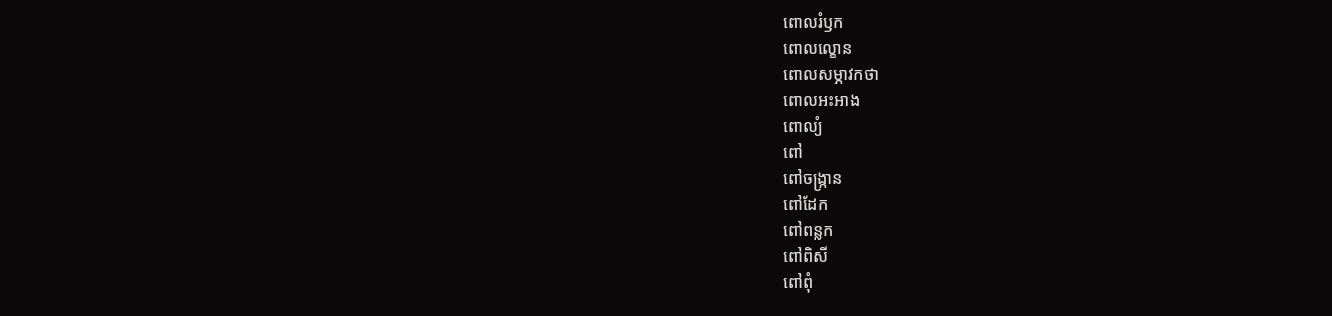ពោលរំឫក
ពោលល្ខោន
ពោលសម្ភាវកថា
ពោលអះអាង
ពោល្យំ
ពៅ
ពៅចង្ក្រាន
ពៅដែក
ពៅពន្លក
ពៅពិសី
ពៅពុំ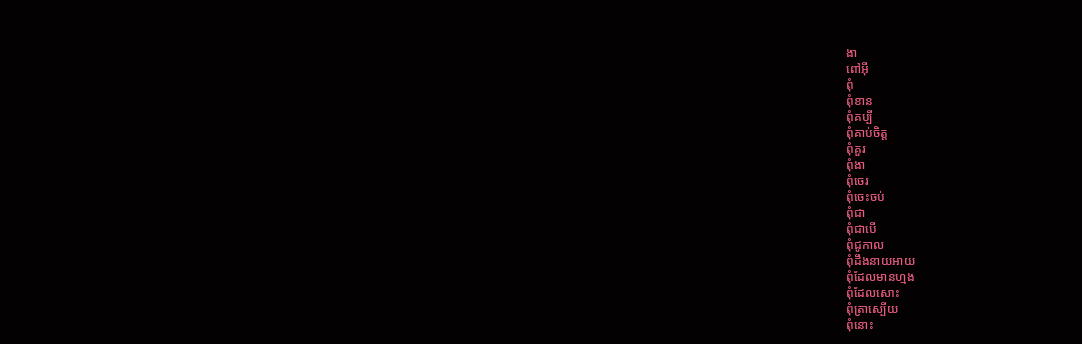ងា
ពៅអ៊ី
ពុំ
ពុំខាន
ពុំគប្បី
ពុំគាប់ចិត្ត
ពុំគួរ
ពុំងា
ពុំចេរ
ពុំចេះចប់
ពុំជា
ពុំជាបើ
ពុំជូកាល
ពុំដឹងនាយអាយ
ពុំដែលមានហ្មង
ពុំដែលសោះ
ពុំត្រាស្បើយ
ពុំនោះ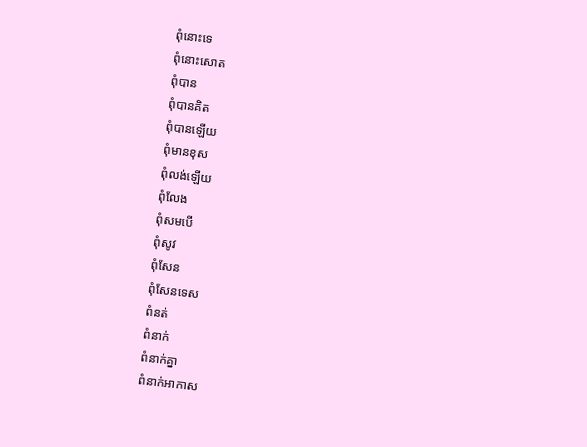ពុំនោះទេ
ពុំនោះសោត
ពុំបាន
ពុំបានគិត
ពុំបានឡើយ
ពុំមានខុស
ពុំលង់ឡើយ
ពុំលែង
ពុំសមបើ
ពុំសូវ
ពុំសែន
ពុំសែនទេស
ពំនត់
ពំនាក់
ពំនាក់គ្នា
ពំនាក់អាកាស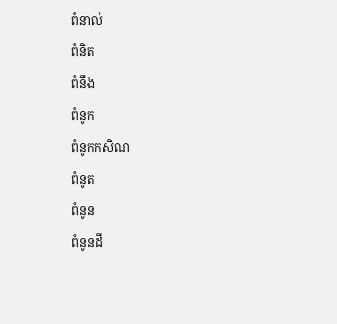ពំនាល់
ពំនិត
ពំនឹង
ពំនូក
ពំនូកកសិណ
ពំនូត
ពំនូន
ពំនូនដី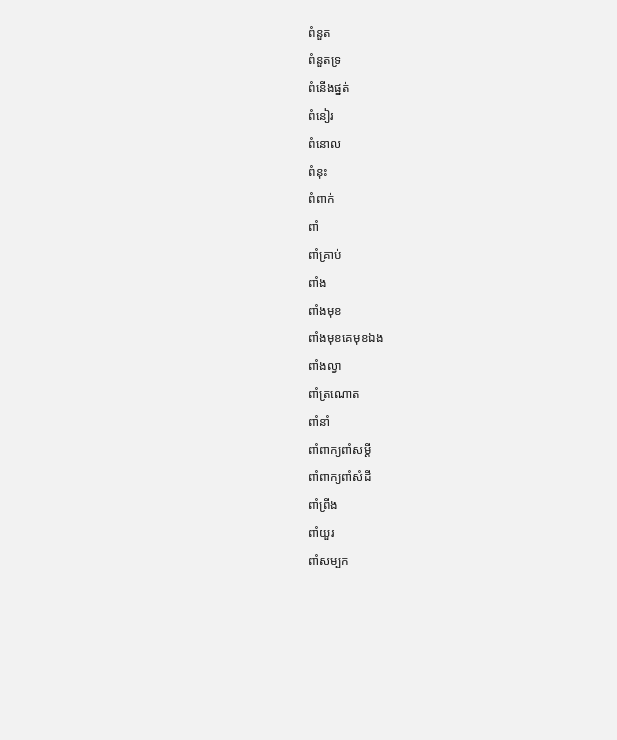ពំនួត
ពំនួតទ្រ
ពំនើងផ្នត់
ពំនៀរ
ពំនោល
ពំនុះ
ពំពាក់
ពាំ
ពាំគ្រាប់
ពាំង
ពាំងមុខ
ពាំងមុខគេមុខឯង
ពាំងល្វា
ពាំត្រណោត
ពាំនាំ
ពាំពាក្យពាំសម្ដី
ពាំពាក្យពាំសំដី
ពាំព្រីង
ពាំយួរ
ពាំសម្បក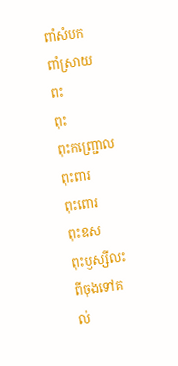ពាំសំបក
ពាំស្រាយ
ពះ
ពុះ
ពុះកញ្ជ្រោល
ពុះពារ
ពុះពោរ
ពុះឧស
ពុះឫស្សីលះពីចុងទៅគល់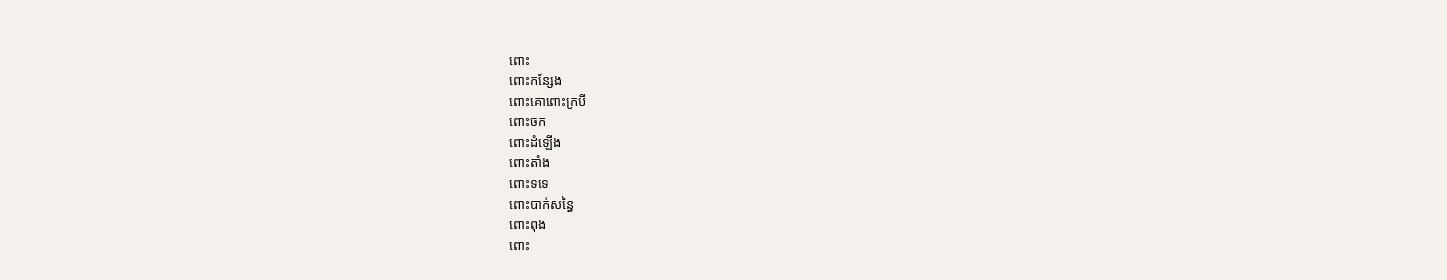ពោះ
ពោះកន្សែង
ពោះគោពោះក្របី
ពោះចក
ពោះដំឡើង
ពោះតាំង
ពោះទទេ
ពោះបាក់សន្ធៃ
ពោះពុង
ពោះ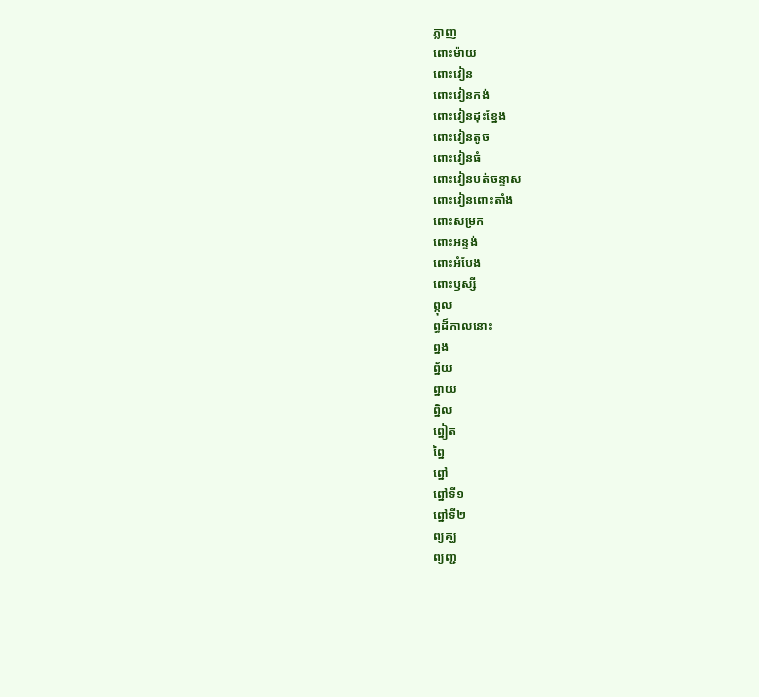ភ្លាញ
ពោះម៉ាយ
ពោះវៀន
ពោះវៀនកង់
ពោះវៀនដុះខ្នែង
ពោះវៀនតូច
ពោះវៀនធំ
ពោះវៀនបត់ចន្ទាស
ពោះវៀនពោះតាំង
ពោះសម្រក
ពោះអន្ទង់
ពោះអំបែង
ពោះឫស្សី
ព្កុល
ព្ធដ៏កាលនោះ
ព្នង
ព្ន័យ
ព្នាយ
ព្និល
ព្នៀត
ព្នៃ
ព្នៅ
ព្នៅទី១
ព្នៅទី២
ព្យគ្ឃ
ព្យញ្ជ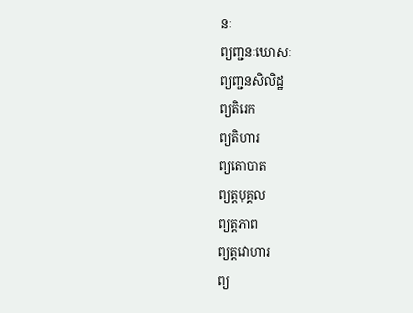នៈ
ព្យញ្ជនៈឃោសៈ
ព្យញ្ជនសិលិដ្ឋ
ព្យតិរេក
ព្យតិហារ
ព្យតោបាត
ព្យត្តបុគ្គល
ព្យត្តភាព
ព្យត្តវោហារ
ព្យ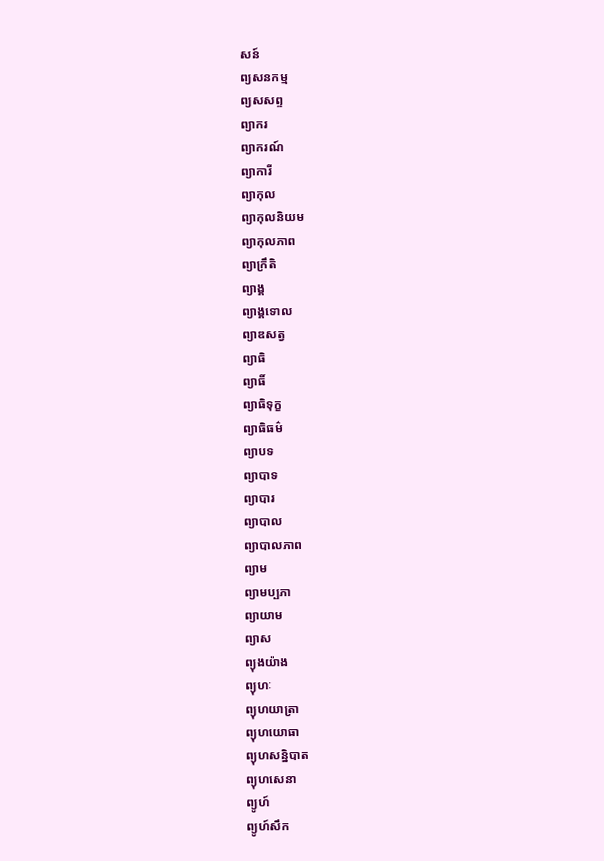សន៍
ព្យសនកម្ម
ព្យសសព្ទ
ព្យាករ
ព្យាករណ៍
ព្យាការី
ព្យាកុល
ព្យាកុលនិយម
ព្យាកុលភាព
ព្យាក្រឹតិ
ព្យាង្គ
ព្យាង្គទោល
ព្យាឌសត្វ
ព្យាធិ
ព្យាធិ៍
ព្យាធិទុក្ខ
ព្យាធិធម៌
ព្យាបទ
ព្យាបាទ
ព្យាបារ
ព្យាបាល
ព្យាបាលភាព
ព្យាម
ព្យាមប្បភា
ព្យាយាម
ព្យាស
ព្យុងយ៉ាង
ព្យុហៈ
ព្យុហយាត្រា
ព្យុហយោធា
ព្យុហសន្និបាត
ព្យុហសេនា
ព្យូហ៍
ព្យូហ៍សឹក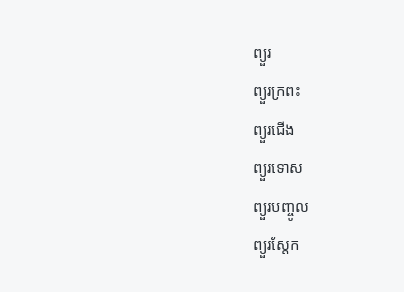ព្យួរ
ព្យួរក្រពះ
ព្យួរជើង
ព្យួរទោស
ព្យួរបញ្ចូល
ព្យួរស្តែក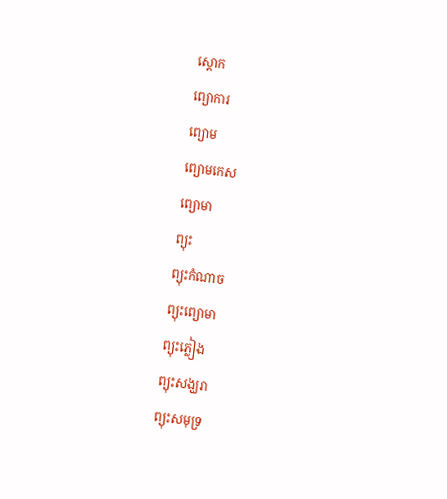ស្តោក
ព្យោការ
ព្យោម
ព្យោមកេស
ព្យោមា
ព្យុះ
ព្យុះកំណាច
ព្យុះព្យោមា
ព្យុះភ្លៀង
ព្យុះសង្ឃរា
ព្យុះសមុទ្រ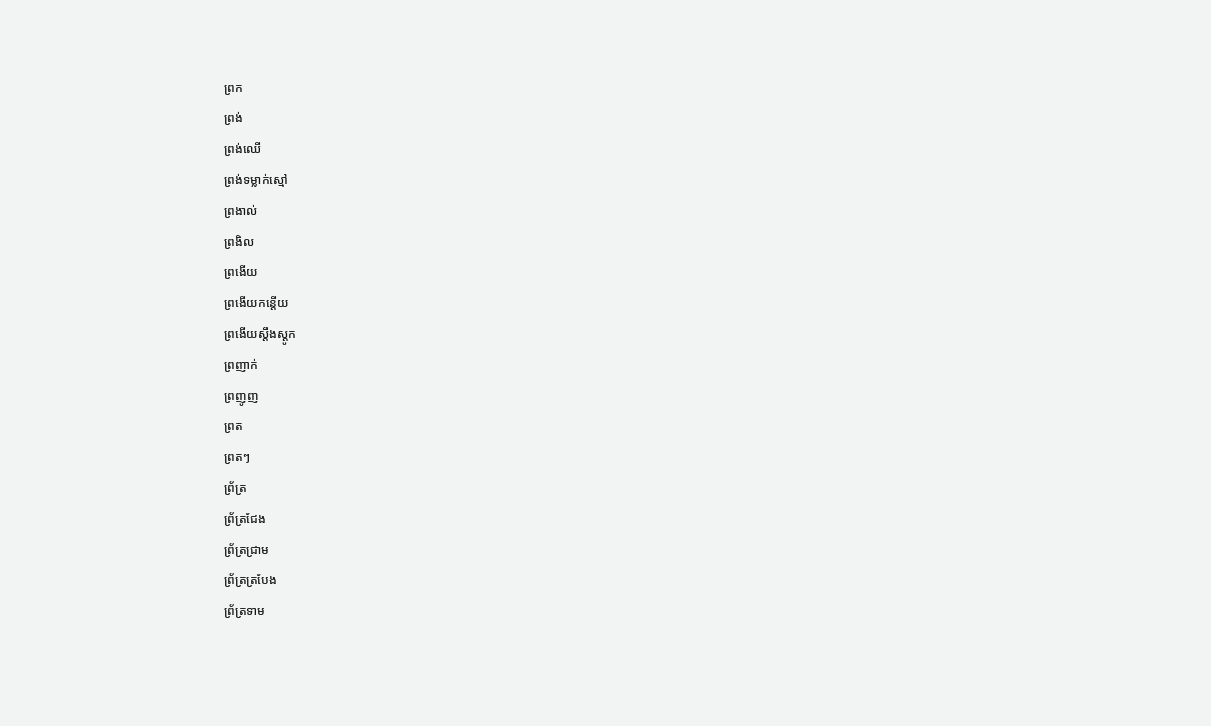ព្រក
ព្រង់
ព្រង់ឈើ
ព្រង់ទម្លាក់ស្មៅ
ព្រងាល់
ព្រងិល
ព្រងើយ
ព្រងើយកន្តើយ
ព្រងើយស្ដឹងស្ដូក
ព្រញាក់
ព្រញូញ
ព្រត
ព្រតៗ
ព្រ័ត្រ
ព្រ័ត្រជែង
ព្រ័ត្រជ្រាម
ព្រ័ត្រត្របែង
ព្រ័ត្រទាម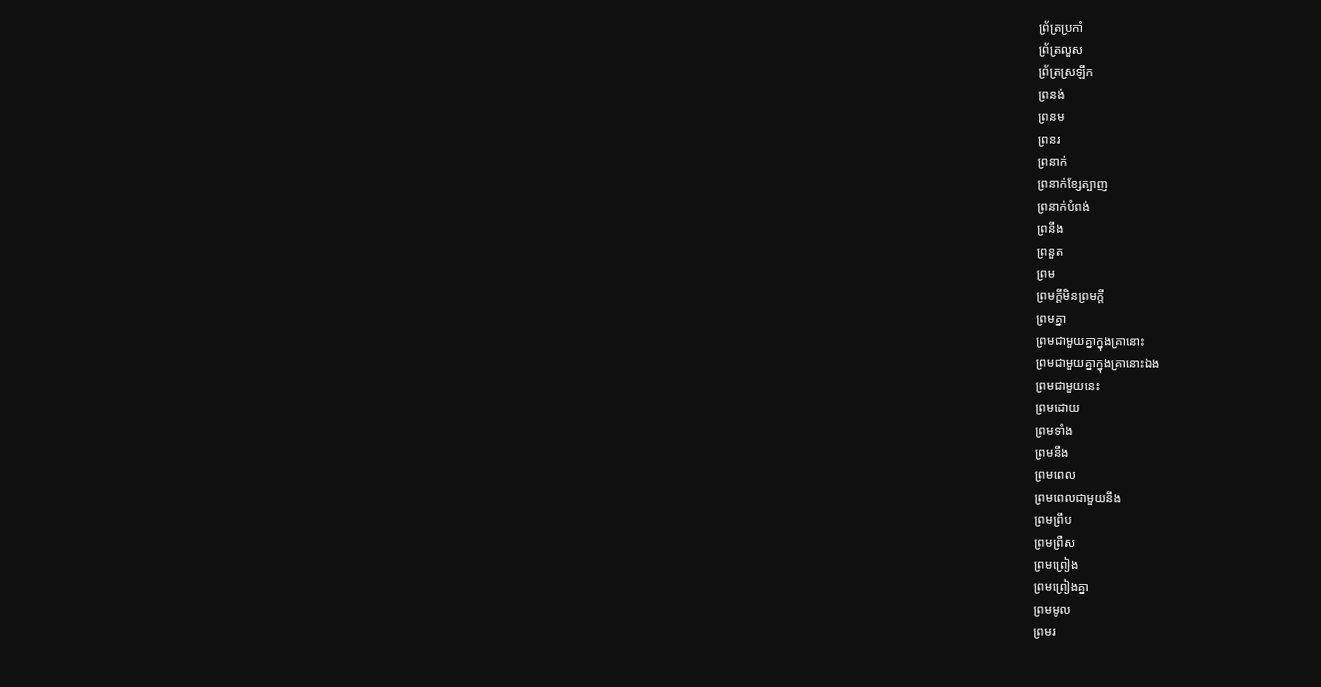ព្រ័ត្រប្រកាំ
ព្រ័ត្រលួស
ព្រ័ត្រស្រឡឹក
ព្រនង់
ព្រនម
ព្រនរ
ព្រនាក់
ព្រនាក់ខ្សែត្បាញ
ព្រនាក់បំពង់
ព្រនឹង
ព្រនួត
ព្រម
ព្រមក្ដីមិនព្រមក្ដី
ព្រមគ្នា
ព្រមជាមួយគ្នាក្នុងគ្រានោះ
ព្រមជាមួយគ្នាក្នុងគ្រានោះឯង
ព្រមជាមួយនេះ
ព្រមដោយ
ព្រមទាំង
ព្រមនឹង
ព្រមពេល
ព្រមពេលជាមួយនឹង
ព្រមព្រឹប
ព្រមព្រឺស
ព្រមព្រៀង
ព្រមព្រៀងគ្នា
ព្រមមូល
ព្រមរ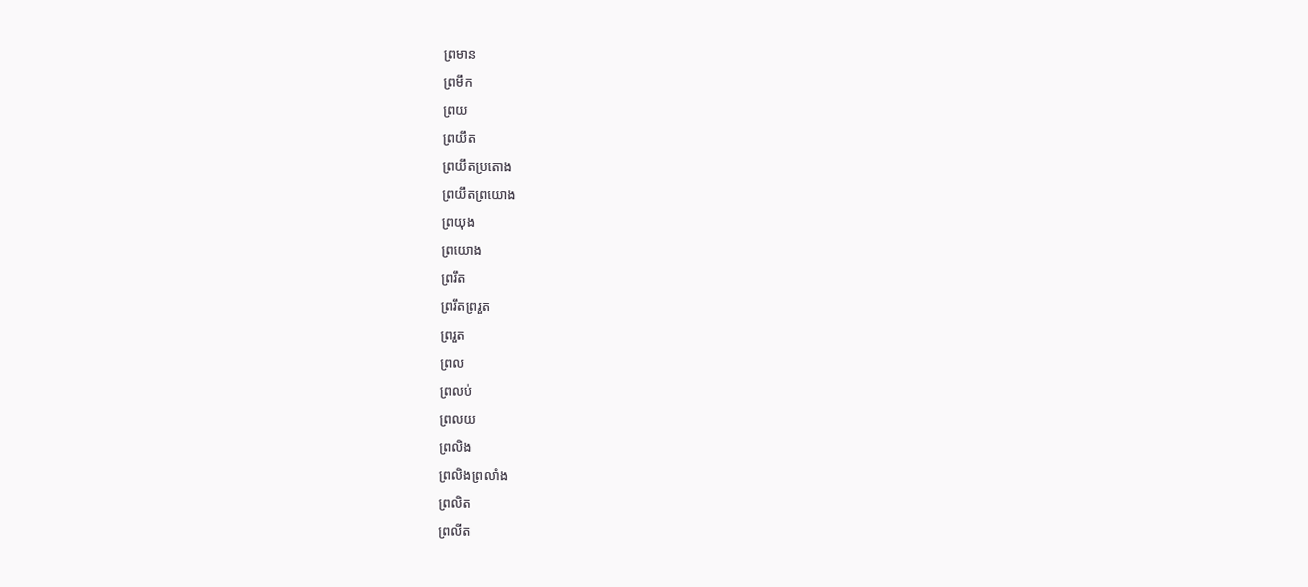ព្រមាន
ព្រមឹក
ព្រយ
ព្រយឹត
ព្រយឹតប្រតោង
ព្រយឹតព្រយោង
ព្រយុង
ព្រយោង
ព្ររឹត
ព្ររឹតព្ររួត
ព្ររួត
ព្រល
ព្រលប់
ព្រលយ
ព្រលិង
ព្រលិងព្រលាំង
ព្រលិត
ព្រលីត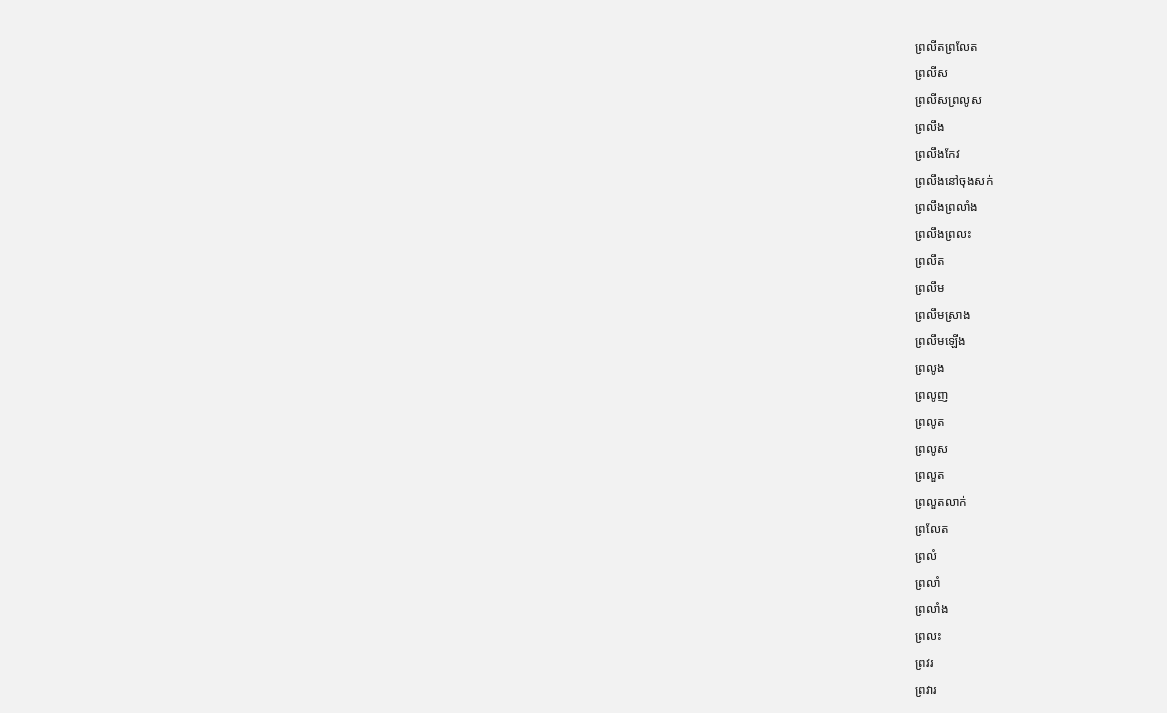ព្រលីតព្រលែត
ព្រលីស
ព្រលីសព្រលូស
ព្រលឹង
ព្រលឹងកែវ
ព្រលឹងនៅចុងសក់
ព្រលឹងព្រលាំង
ព្រលឹងព្រលះ
ព្រលឹត
ព្រលឹម
ព្រលឹមស្រាង
ព្រលឹមឡើង
ព្រលូង
ព្រលូញ
ព្រលូត
ព្រលូស
ព្រលួត
ព្រលួតលាក់
ព្រលែត
ព្រលំ
ព្រលាំ
ព្រលាំង
ព្រលះ
ព្រវរ
ព្រវារ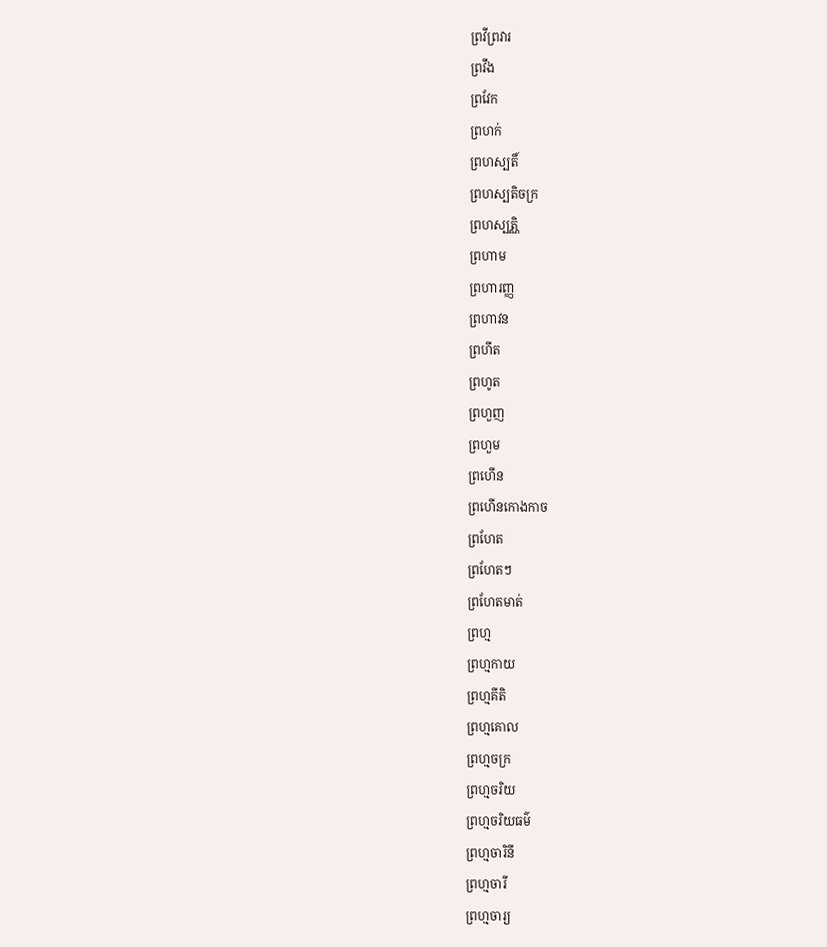ព្រវីព្រវារ
ព្រវឹង
ព្រវែក
ព្រហក់
ព្រហស្បតិ៍
ព្រហស្បតិចក្រ
ព្រហស្បត្ណិ
ព្រហាម
ព្រហារញ្ញ
ព្រហាវន
ព្រហីត
ព្រហូត
ព្រហួញ
ព្រហួម
ព្រហើន
ព្រហើនកោងកាច
ព្រហែត
ព្រហែតៗ
ព្រហែតមាត់
ព្រហ្ម
ព្រហ្មកាយ
ព្រហ្មគីតិ
ព្រហ្មគោល
ព្រហ្មចក្រ
ព្រហ្មចរិយ
ព្រហ្មចរិយធម៌
ព្រហ្មចារិនី
ព្រហ្មចារី
ព្រហ្មចារ្យ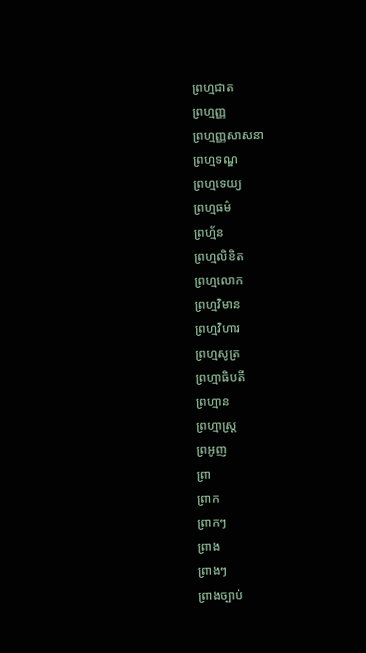ព្រហ្មជាត
ព្រហ្មញ្ញ
ព្រហ្មញ្ញសាសនា
ព្រហ្មទណ្ឌ
ព្រហ្មទេយ្យ
ព្រហ្មធម៌
ព្រហ្ម័ន
ព្រហ្មលិខិត
ព្រហ្មលោក
ព្រហ្មវិមាន
ព្រហ្មវិហារ
ព្រហ្មសូត្រ
ព្រហ្មាធិបតី
ព្រហ្មាន
ព្រហ្មាស្ត្រ
ព្រអូញ
ព្រា
ព្រាក
ព្រាកៗ
ព្រាង
ព្រាងៗ
ព្រាងច្បាប់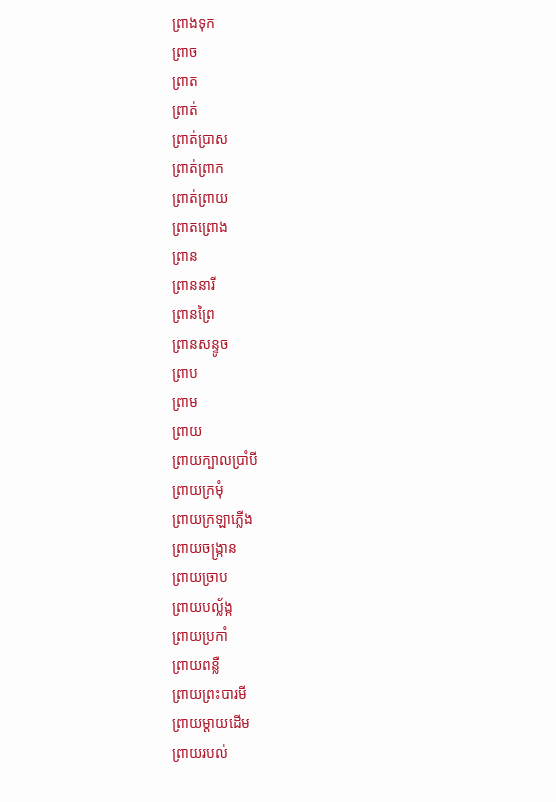ព្រាងទុក
ព្រាច
ព្រាត
ព្រាត់
ព្រាត់ប្រាស
ព្រាត់ព្រាក
ព្រាត់ព្រាយ
ព្រាតព្រោង
ព្រាន
ព្រាននារី
ព្រានព្រៃ
ព្រានសន្ទូច
ព្រាប
ព្រាម
ព្រាយ
ព្រាយក្បាលប្រាំបី
ព្រាយក្រមុំ
ព្រាយក្រឡាភ្លើង
ព្រាយចង្ក្រាន
ព្រាយច្រាប
ព្រាយបល្ល័ង្ក
ព្រាយប្រកាំ
ព្រាយពន្លឺ
ព្រាយព្រះបារមី
ព្រាយម្ដាយដើម
ព្រាយរបល់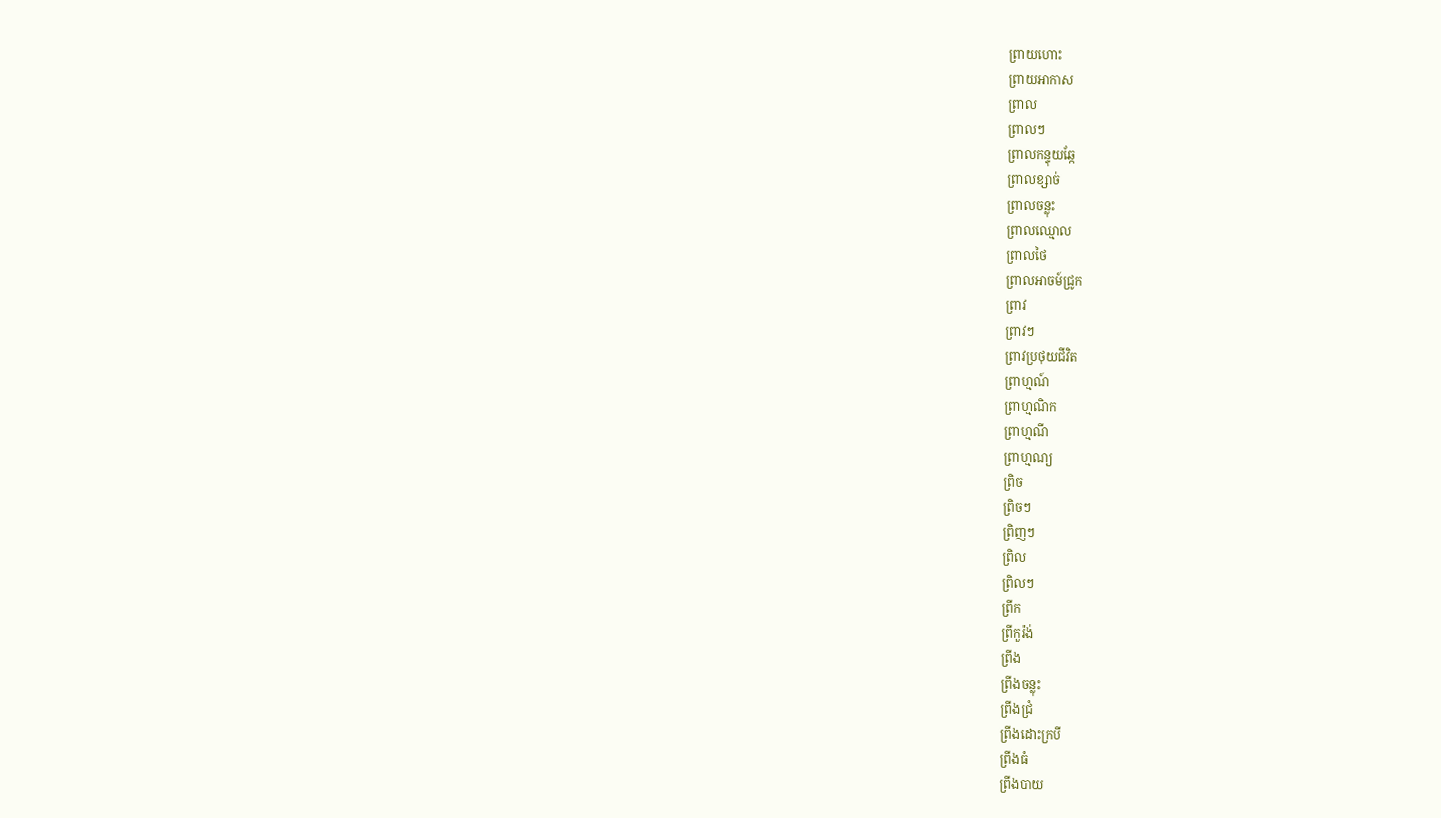ព្រាយហោះ
ព្រាយអាកាស
ព្រាល
ព្រាលៗ
ព្រាលកន្ទុយឆ្កែ
ព្រាលខ្សាច់
ព្រាលចន្លុះ
ព្រាលឈ្មោល
ព្រាលថៃ
ព្រាលអាចម៍ជ្រូក
ព្រាវ
ព្រាវៗ
ព្រាវប្រថុយជីវិត
ព្រាហ្មណ៍
ព្រាហ្មណិក
ព្រាហ្មណី
ព្រាហ្មណ្យ
ព្រិច
ព្រិចៗ
ព្រិញៗ
ព្រិល
ព្រិលៗ
ព្រីក
ព្រីកួរ៉ង់
ព្រីង
ព្រីងចន្លុះ
ព្រីងជ្រំ
ព្រីងដោះក្របី
ព្រីងធំ
ព្រីងបាយ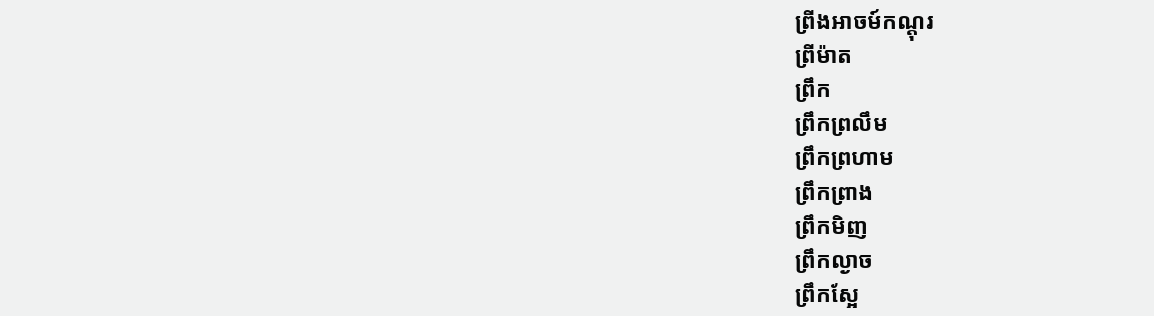ព្រីងអាចម៍កណ្ដុរ
ព្រីម៉ាត
ព្រឹក
ព្រឹកព្រលឹម
ព្រឹកព្រហាម
ព្រឹកព្រាង
ព្រឹកមិញ
ព្រឹកល្ងាច
ព្រឹកស្អែ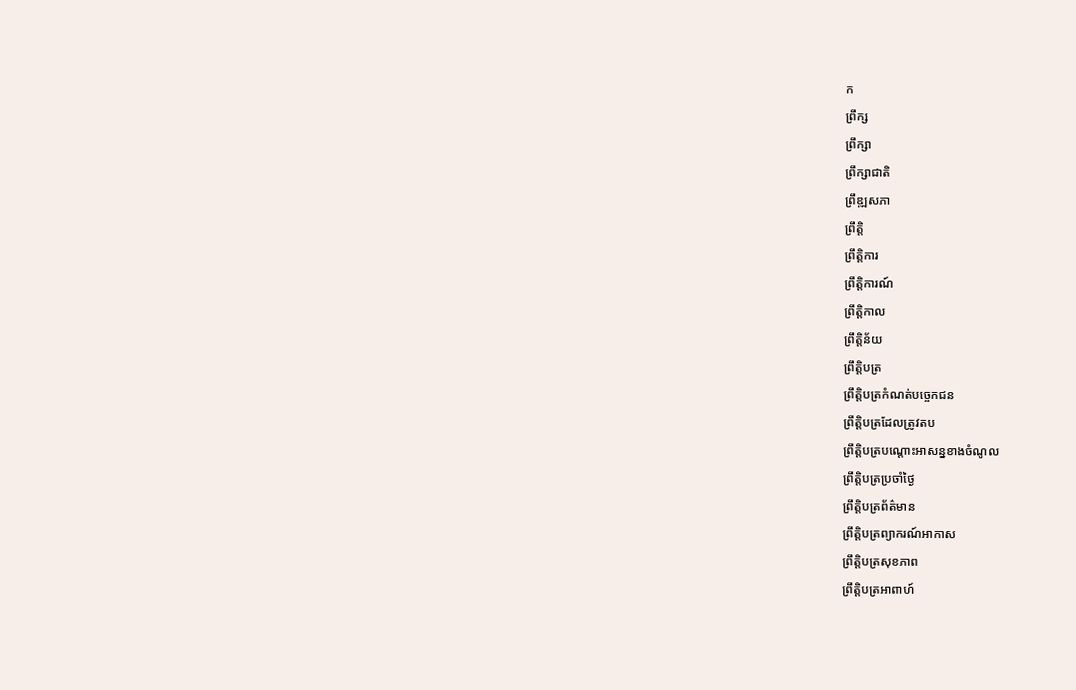ក
ព្រឹក្ស
ព្រឹក្សា
ព្រឹក្សាជាតិ
ព្រឹឌ្ឍសភា
ព្រឹត្តិ
ព្រឹត្តិការ
ព្រឹត្តិការណ៍
ព្រឹត្តិកាល
ព្រឹត្តិន័យ
ព្រឹត្តិបត្រ
ព្រឹត្តិបត្រកំណត់បច្ចេកជន
ព្រឹត្តិបត្រដែលត្រូវតប
ព្រឹត្តិបត្របណ្ដោះអាសន្នខាងចំណូល
ព្រឹត្តិបត្រប្រចាំថ្ងៃ
ព្រឹត្តិបត្រព័ត៌មាន
ព្រឹត្តិបត្រព្យាករណ៍អាកាស
ព្រឹត្តិបត្រសុខភាព
ព្រឹត្តិបត្រអាពាហ៍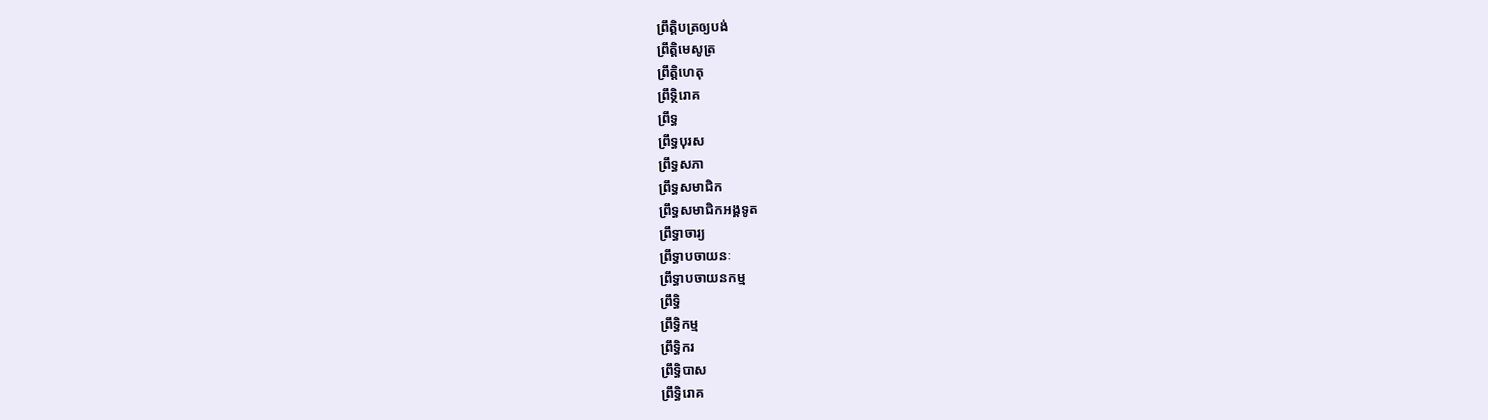ព្រឹត្តិបត្រឲ្យបង់
ព្រឹត្តិមេសូត្រ
ព្រឹត្តិហេតុ
ព្រឹទ្ថិរោគ
ព្រឹទ្ធ
ព្រឹទ្ធបុរស
ព្រឹទ្ធសភា
ព្រឹទ្ធសមាជិក
ព្រឹទ្ធសមាជិកអង្គទូត
ព្រឹទ្ធាចារ្យ
ព្រឹទ្ធាបចាយនៈ
ព្រឹទ្ធាបចាយនកម្ម
ព្រឹទ្ធិ
ព្រឹទ្ធិកម្ម
ព្រឹទ្ធិករ
ព្រឹទ្ធិបាស
ព្រឹទ្ធិរោគ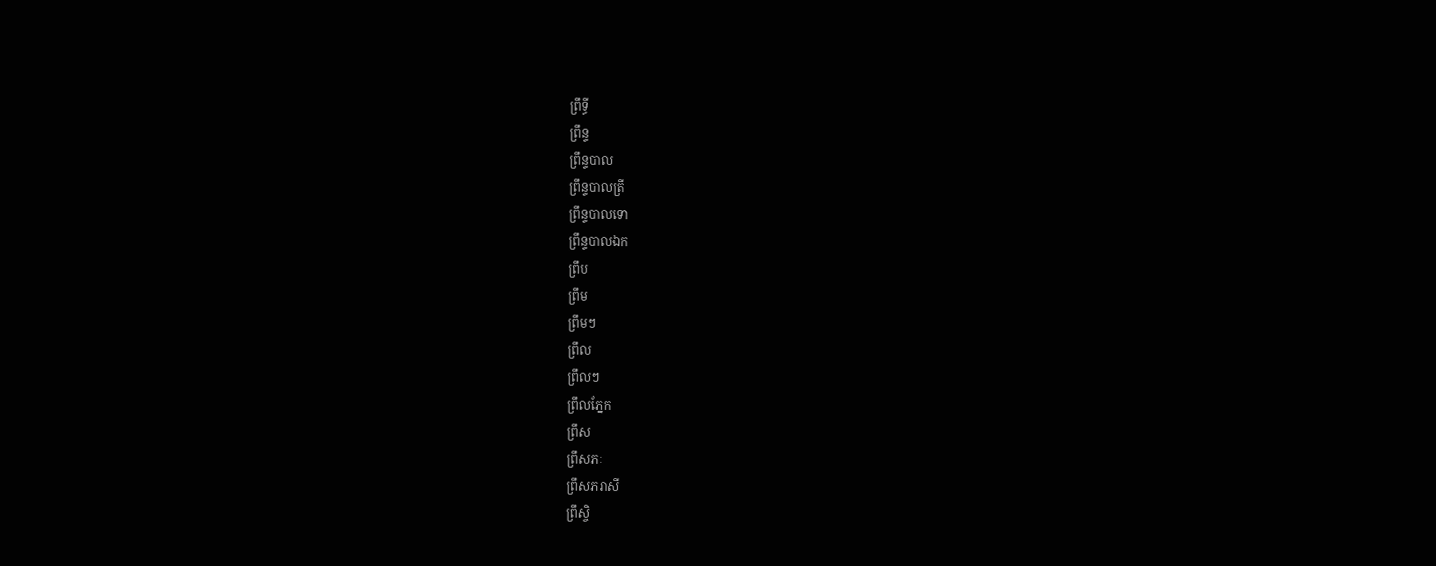ព្រឹទ្ធី
ព្រឹន្ទ
ព្រឹន្ទបាល
ព្រឹន្ទបាលត្រី
ព្រឹន្ទបាលទោ
ព្រឹន្ទបាលឯក
ព្រឹប
ព្រឹម
ព្រឹមៗ
ព្រឹល
ព្រឹលៗ
ព្រឹលភ្នែក
ព្រឹស
ព្រឹសភៈ
ព្រឹសភរាសី
ព្រឹស្ចិ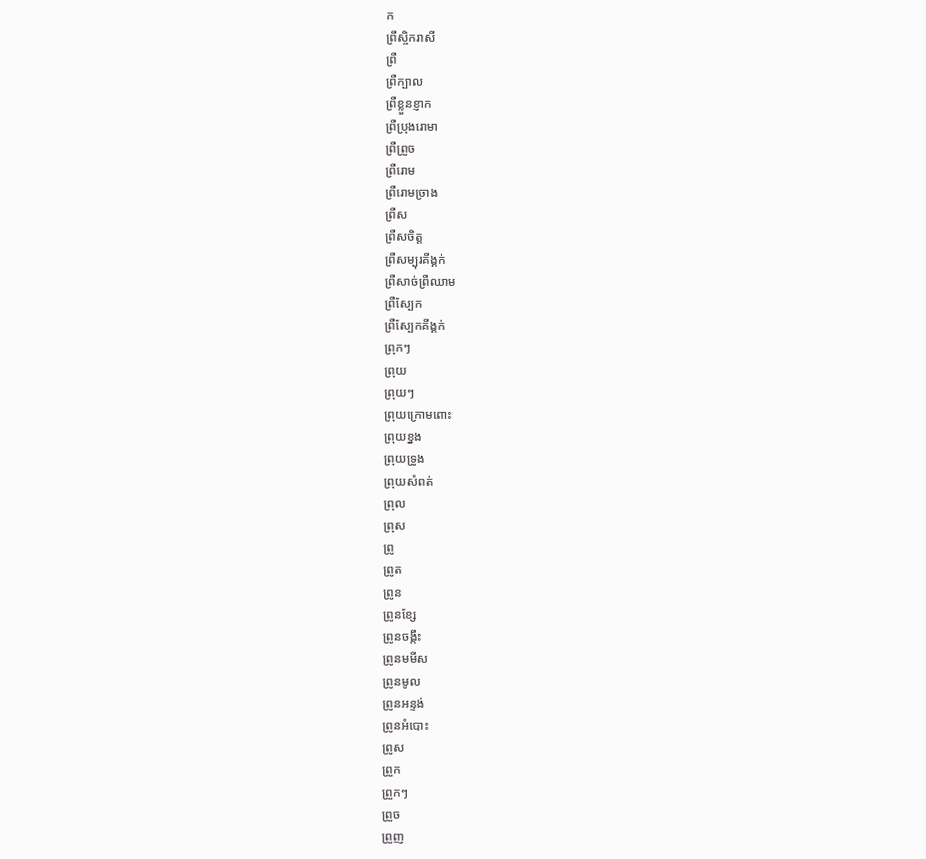ក
ព្រឹស្ចិករាសី
ព្រឺ
ព្រឺក្បាល
ព្រឺខ្លួនខ្ញាក
ព្រឺប្រុងរោមា
ព្រឺព្រួច
ព្រឺរោម
ព្រឺរោមច្រាង
ព្រឺស
ព្រឺសចិត្ត
ព្រឺសម្បុរគីង្គក់
ព្រឺសាច់ព្រឺឈាម
ព្រឺស្បែក
ព្រឺស្បែកគីង្គក់
ព្រុកៗ
ព្រុយ
ព្រុយៗ
ព្រុយក្រោមពោះ
ព្រុយខ្នង
ព្រុយទ្រូង
ព្រុយសំពត់
ព្រុល
ព្រុស
ព្រូ
ព្រូត
ព្រូន
ព្រូនខ្សែ
ព្រូនចង្កឹះ
ព្រូនមមីស
ព្រូនមូល
ព្រូនអន្ទង់
ព្រូនអំបោះ
ព្រូស
ព្រួក
ព្រួកៗ
ព្រួច
ព្រួញ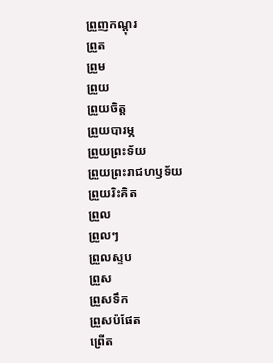ព្រួញកណ្ដុរ
ព្រួត
ព្រួម
ព្រួយ
ព្រួយចិត្ត
ព្រួយបារម្ភ
ព្រួយព្រះទ័យ
ព្រួយព្រះរាជហឫទ័យ
ព្រួយរិះគិត
ព្រួល
ព្រួលៗ
ព្រួលស្ទប
ព្រួស
ព្រួសទឹក
ព្រួសប៉ផែត
ព្រើត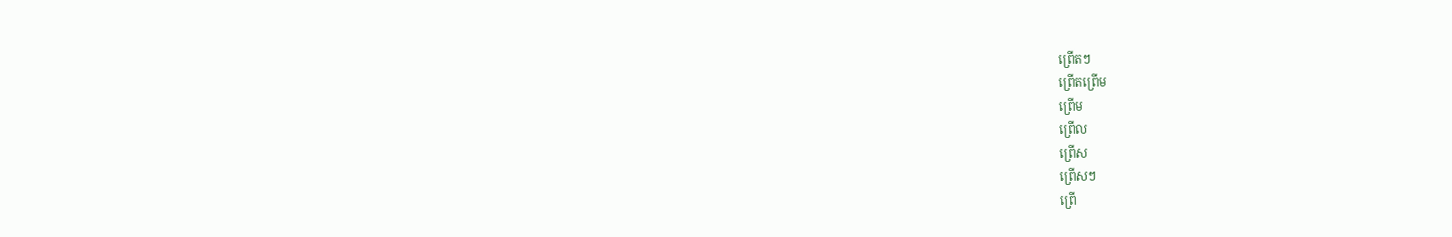ព្រើតៗ
ព្រើតព្រើម
ព្រើម
ព្រើល
ព្រើស
ព្រើសៗ
ព្រើ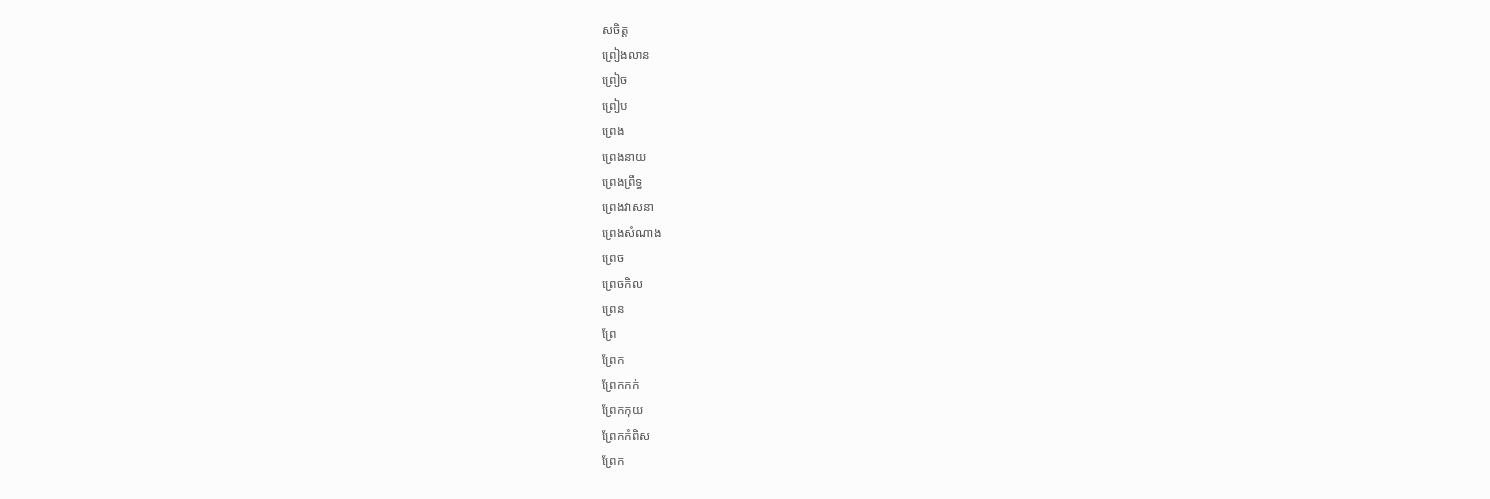សចិត្ត
ព្រៀងលាន
ព្រៀច
ព្រៀប
ព្រេង
ព្រេងនាយ
ព្រេងព្រឹទ្ធ
ព្រេងវាសនា
ព្រេងសំណាង
ព្រេច
ព្រេចកិល
ព្រេន
ព្រែ
ព្រែក
ព្រែកកក់
ព្រែកកុយ
ព្រែកកំពិស
ព្រែក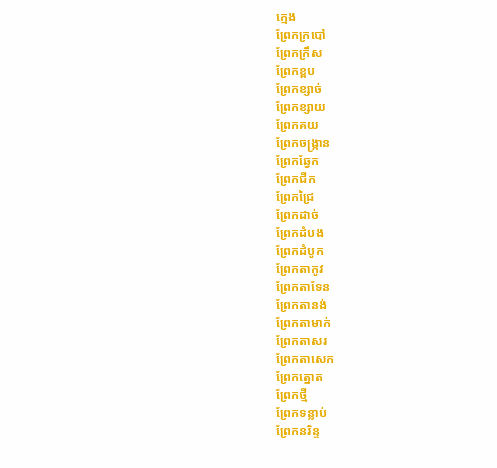ក្មេង
ព្រែកក្របៅ
ព្រែកក្រឹស
ព្រែកខ្ពប
ព្រែកខ្សាច់
ព្រែកខ្សាយ
ព្រែកគយ
ព្រែកចង្ក្រាន
ព្រែកឆ្វែក
ព្រែកជីក
ព្រែកជ្រៃ
ព្រែកដាច់
ព្រែកដំបង
ព្រែកដំបូក
ព្រែកតាកូវ
ព្រែកតាទែន
ព្រែកតានង់
ព្រែកតាមាក់
ព្រែកតាសរ
ព្រែកតាសេក
ព្រែកត្នោត
ព្រែកថ្មី
ព្រែកទន្លាប់
ព្រែកនរិន្ទ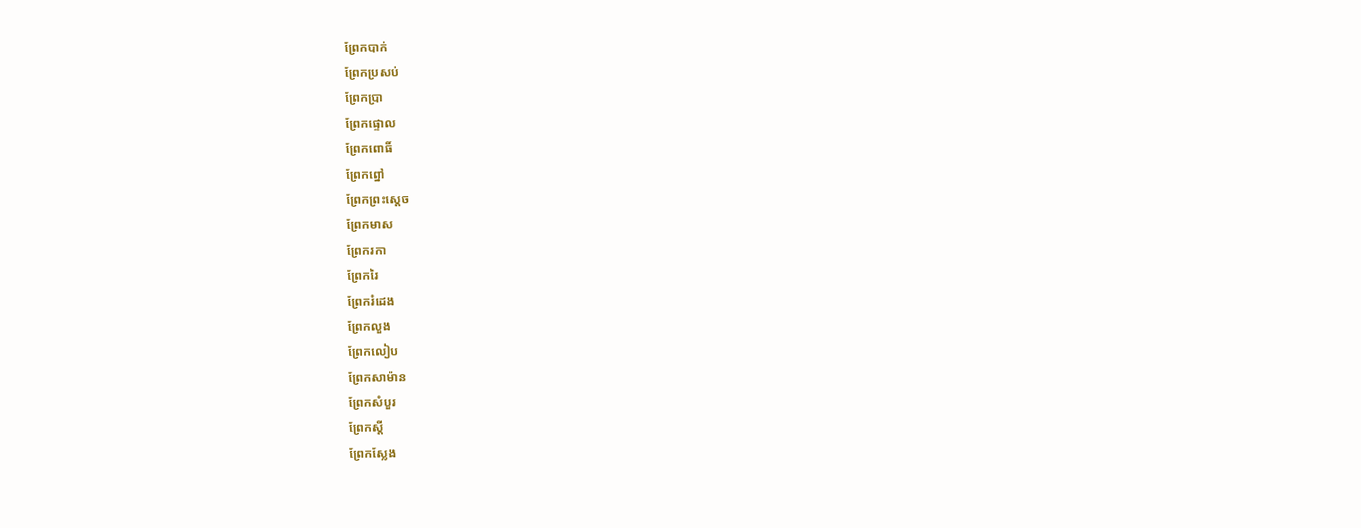ព្រែកបាក់
ព្រែកប្រសប់
ព្រែកប្រា
ព្រែកផ្ទោល
ព្រែកពោធិ៍
ព្រែកព្នៅ
ព្រែកព្រះស្ដេច
ព្រែកមាស
ព្រែករកា
ព្រែករៃ
ព្រែករំដេង
ព្រែកលួង
ព្រែកលៀប
ព្រែកសាម៉ាន
ព្រែកសំបួរ
ព្រែកស្ដី
ព្រែកស្លែង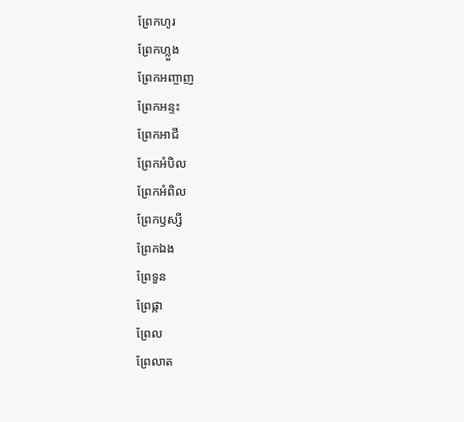ព្រែកហូរ
ព្រែកហ្លួង
ព្រែកអញ្ចាញ
ព្រែកអន្ទះ
ព្រែកអាជី
ព្រែកអំបិល
ព្រែកអំពិល
ព្រែកឫស្សី
ព្រែកឯង
ព្រែទួន
ព្រែផ្កា
ព្រែល
ព្រែលាត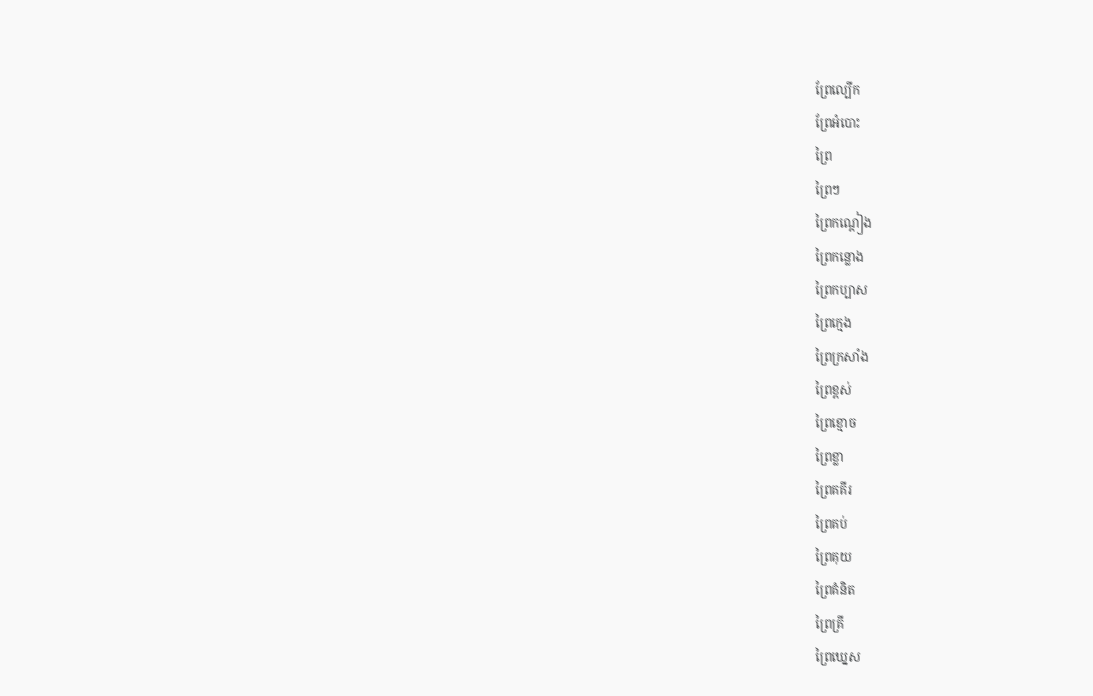ព្រែល្បើក
ព្រែអំបោះ
ព្រៃ
ព្រៃៗ
ព្រៃកណ្ដៀង
ព្រៃកន្លោង
ព្រៃកប្បាស
ព្រៃក្មេង
ព្រៃក្រសាំង
ព្រៃខ្ពស់
ព្រៃខ្មោច
ព្រៃខ្លា
ព្រៃគគីរ
ព្រៃគប់
ព្រៃគុយ
ព្រៃគំនិត
ព្រៃគ្រី
ព្រៃឃ្នេស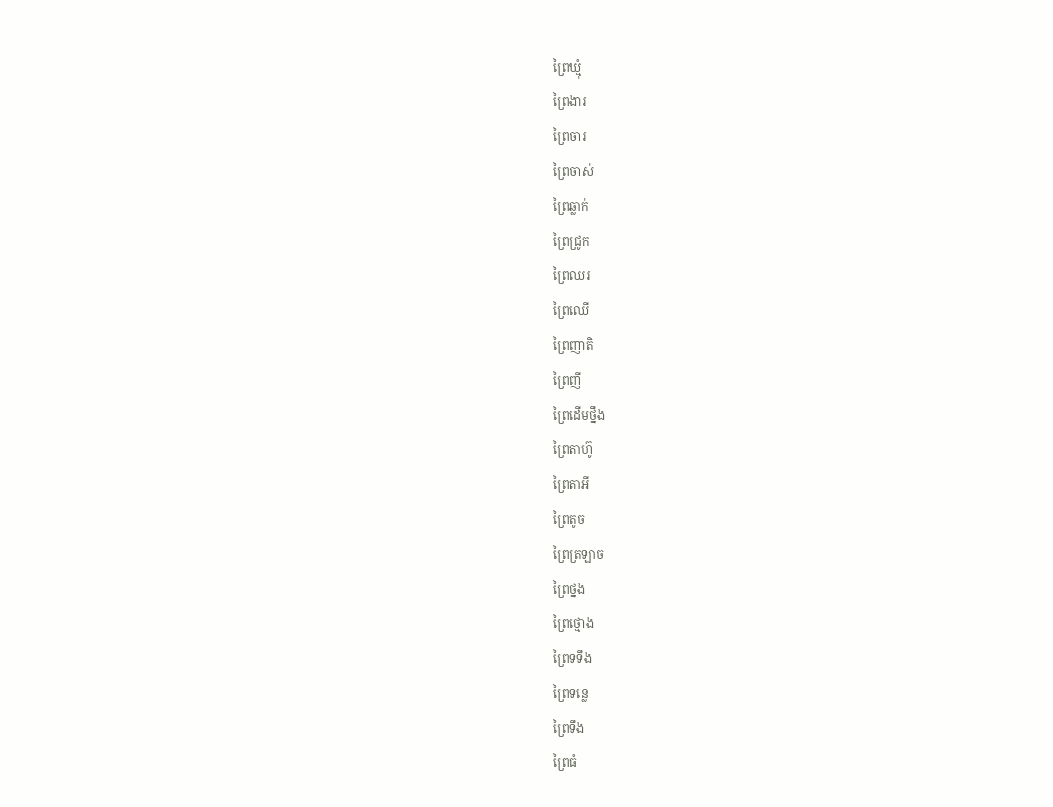ព្រៃឃ្មុំ
ព្រៃងារ
ព្រៃចារ
ព្រៃចាស់
ព្រៃឆ្លាក់
ព្រៃជ្រូក
ព្រៃឈរ
ព្រៃឈើ
ព្រៃញាតិ
ព្រៃញី
ព្រៃដើមថ្នឹង
ព្រៃតាហ៊ូ
ព្រៃតាអី
ព្រៃតូច
ព្រៃត្រឡាច
ព្រៃថ្នង
ព្រៃថ្មោង
ព្រៃទទឹង
ព្រៃទន្លេ
ព្រៃទឹង
ព្រៃធំ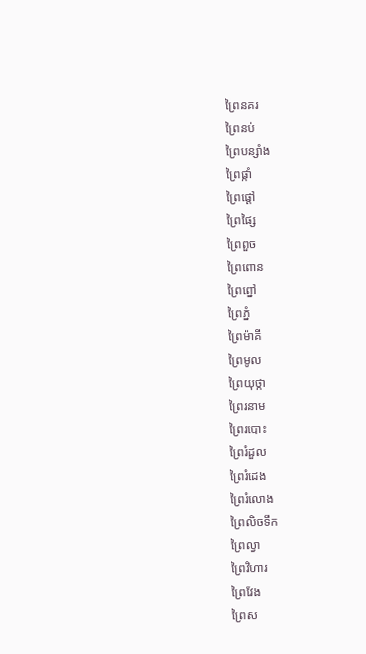ព្រៃនគរ
ព្រៃនប់
ព្រៃបន្សាំង
ព្រៃផ្កាំ
ព្រៃផ្ដៅ
ព្រៃផ្សៃ
ព្រៃពួច
ព្រៃពោន
ព្រៃព្នៅ
ព្រៃភ្នំ
ព្រៃម៉ាគី
ព្រៃមូល
ព្រៃយុថ្កា
ព្រៃរនាម
ព្រៃរបោះ
ព្រៃរំដួល
ព្រៃរំដេង
ព្រៃរំលោង
ព្រៃលិចទឹក
ព្រៃល្វា
ព្រៃវិហារ
ព្រៃវែង
ព្រៃស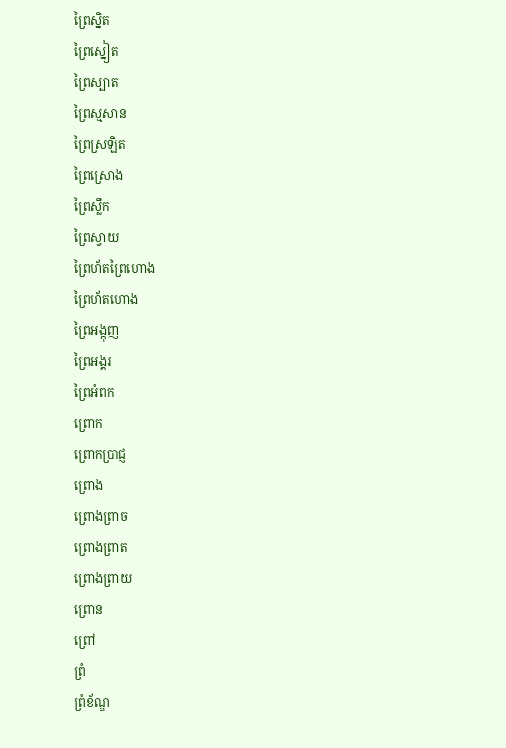ព្រៃស្និត
ព្រៃស្នៀត
ព្រៃស្បាត
ព្រៃស្មសាន
ព្រៃស្រឡិត
ព្រៃស្រោង
ព្រៃស្លឹក
ព្រៃស្វាយ
ព្រៃហ័តព្រៃហោង
ព្រៃហ័តហោង
ព្រៃអង្កុញ
ព្រៃអង្គរ
ព្រៃអំពក
ព្រោក
ព្រោកប្រាជ្ញ
ព្រោង
ព្រោងព្រាច
ព្រោងព្រាត
ព្រោងព្រាយ
ព្រោន
ព្រៅ
ព្រំ
ព្រំខ័ណ្ឌ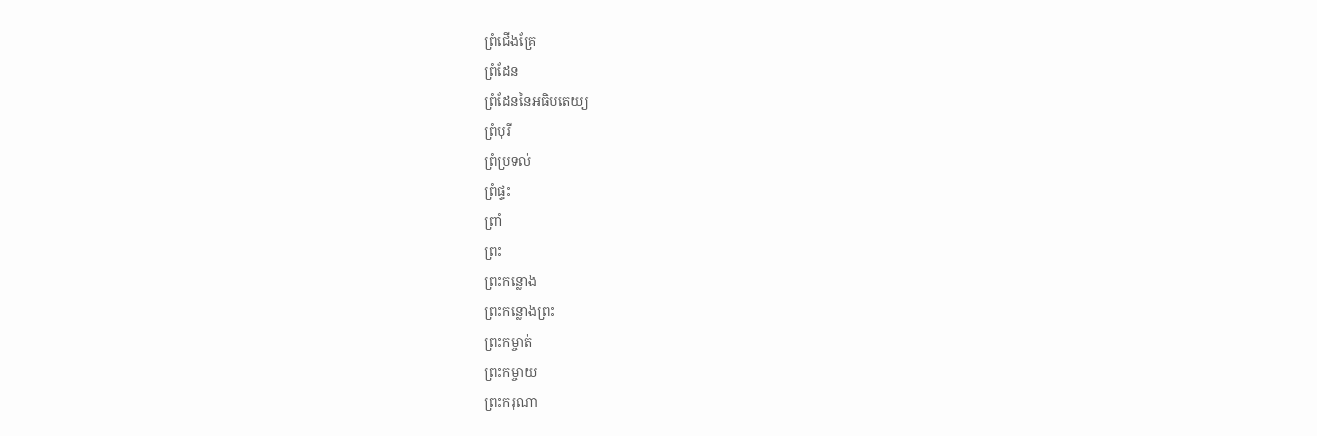ព្រំជើងគ្រែ
ព្រំដែន
ព្រំដែននៃអធិបតេយ្យ
ព្រំបុរី
ព្រំប្រទល់
ព្រំផ្ទះ
ព្រាំ
ព្រះ
ព្រះកន្លោង
ព្រះកន្លោងព្រះ
ព្រះកម្ចាត់
ព្រះកម្ចាយ
ព្រះករុណា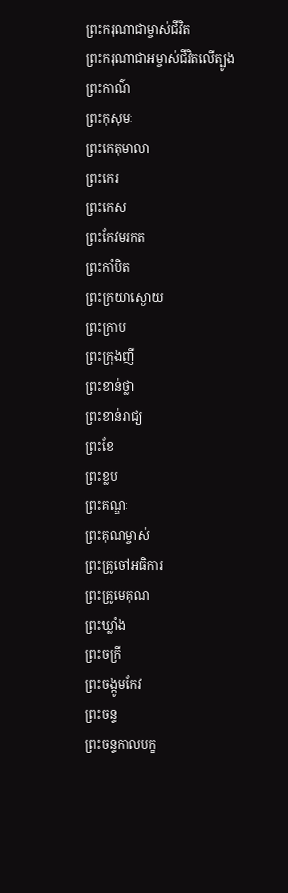ព្រះករុណាជាម្ចាស់ជីវិត
ព្រះករុណាជាអម្ចាស់ជីវិតលើត្បូង
ព្រះកាណ៌
ព្រះកុសុមៈ
ព្រះកេតុមាលា
ព្រះកេរ
ព្រះកេស
ព្រះកែវមរកត
ព្រះកាំបិត
ព្រះក្រយាស្ងោយ
ព្រះក្រាប
ព្រះក្រុងញី
ព្រះខាន់ថ្លា
ព្រះខាន់រាជ្យ
ព្រះខែ
ព្រះខ្លប
ព្រះគណ្ឌៈ
ព្រះគុណម្ចាស់
ព្រះគ្រូចៅអធិការ
ព្រះគ្រូមេគុណ
ព្រះឃ្លាំង
ព្រះចក្រី
ព្រះចង្កូមកែវ
ព្រះចន្ទ
ព្រះចន្ទកាលបក្ខ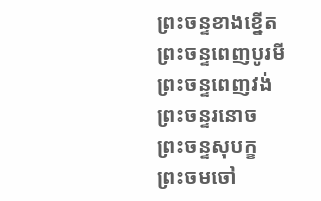ព្រះចន្ទខាងខ្នើត
ព្រះចន្ទពេញបូរមី
ព្រះចន្ទពេញវង់
ព្រះចន្ទរនោច
ព្រះចន្ទសុបក្ខ
ព្រះចមចៅ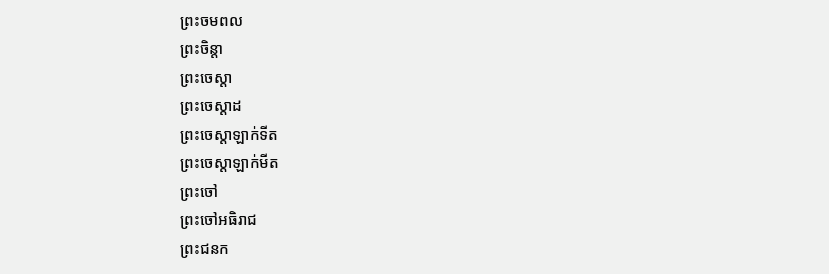ព្រះចមពល
ព្រះចិន្ដា
ព្រះចេស្ដា
ព្រះចេស្ដាដ
ព្រះចេស្ដាឡាក់ទីត
ព្រះចេស្ដាឡាក់មីត
ព្រះចៅ
ព្រះចៅអធិរាជ
ព្រះជនក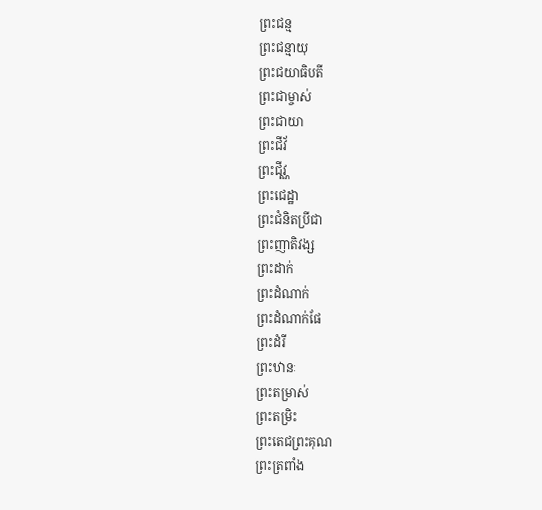ព្រះជន្ម
ព្រះជន្មាយុ
ព្រះជយាធិបតី
ព្រះជាម្ចាស់
ព្រះជាយា
ព្រះជីវ័
ព្រះជីវ្ណ
ព្រះជេដ្ឋា
ព្រះជំនិតប្រីជា
ព្រះញាតិវង្ស
ព្រះដាក់
ព្រះដំណាក់
ព្រះដំណាក់ផែ
ព្រះដំរី
ព្រះឋានៈ
ព្រះតម្រាស់
ព្រះតម្រិះ
ព្រះតេជព្រះគុណ
ព្រះត្រពាំង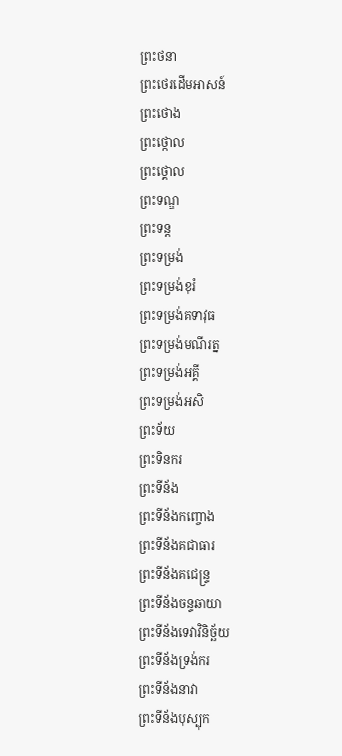ព្រះថនា
ព្រះថេរដើមអាសន៍
ព្រះថោង
ព្រះថ្កោល
ព្រះថ្គោល
ព្រះទណ្ឌ
ព្រះទន្ត
ព្រះទម្រង់
ព្រះទម្រង់ខុរំ
ព្រះទម្រង់គទាវុធ
ព្រះទម្រង់មណីរត្ន
ព្រះទម្រង់អគ្គី
ព្រះទម្រង់អសិ
ព្រះទ័យ
ព្រះទិនករ
ព្រះទីន័ង
ព្រះទីន័ងកញ្ចោង
ព្រះទីន័ងគជាធារ
ព្រះទីន័ងគជេន្ទ្រ
ព្រះទីន័ងចន្ទឆាយា
ព្រះទីន័ងទេវាវិនិច្ឆ័យ
ព្រះទីន័ងទ្រង់ករ
ព្រះទីន័ងនាវា
ព្រះទីន័ងបុស្បុក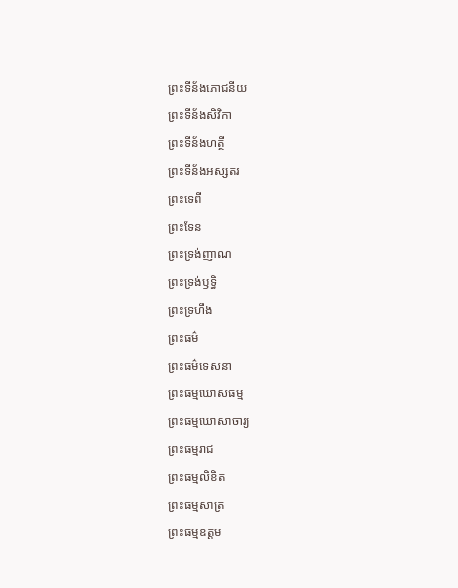ព្រះទីន័ងភោជនីយ
ព្រះទីន័ងសិវិកា
ព្រះទីន័ងហត្ថី
ព្រះទីន័ងអស្សតរ
ព្រះទេពី
ព្រះទែន
ព្រះទ្រង់ញាណ
ព្រះទ្រង់ឫទ្ធិ
ព្រះទ្រហឹង
ព្រះធម៌
ព្រះធម៌ទេសនា
ព្រះធម្មឃោសធម្ម
ព្រះធម្មឃោសាចារ្យ
ព្រះធម្មរាជ
ព្រះធម្មលិខិត
ព្រះធម្មសាត្រ
ព្រះធម្មឧត្ដម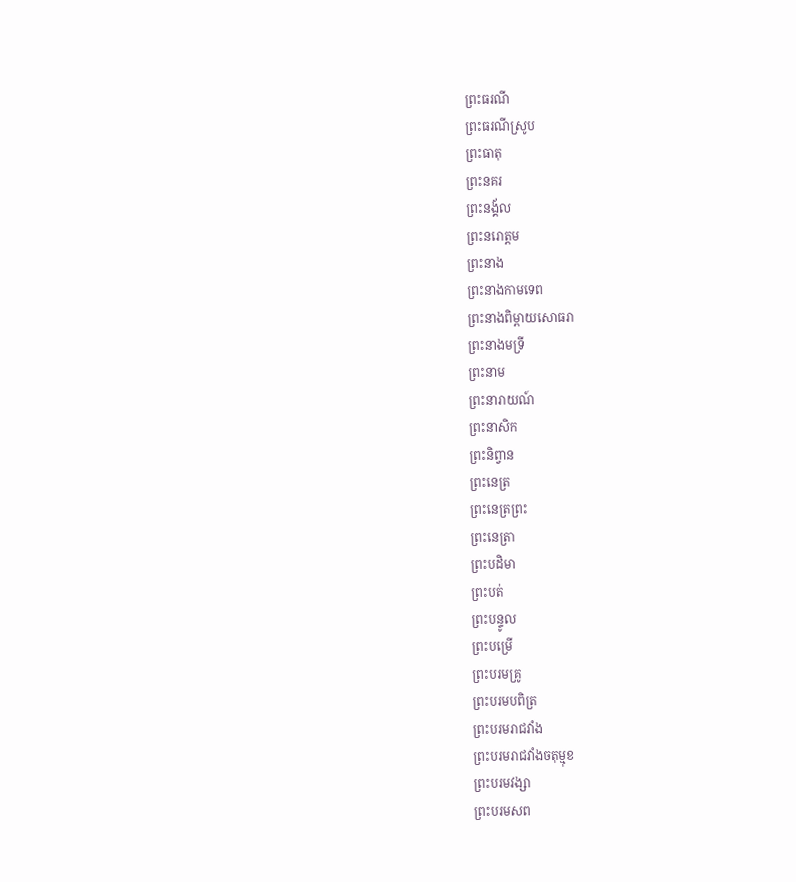ព្រះធរណី
ព្រះធរណីស្រូប
ព្រះធាតុ
ព្រះនគរ
ព្រះនង្គ័ល
ព្រះនរោត្ដម
ព្រះនាង
ព្រះនាងកាមទេព
ព្រះនាងពិម្ពាយសោធរា
ព្រះនាងមទ្រី
ព្រះនាម
ព្រះនារាយណ៍
ព្រះនាសិក
ព្រះនិព្វាន
ព្រះនេត្រ
ព្រះនេត្រព្រះ
ព្រះនេត្រា
ព្រះបដិមា
ព្រះបត់
ព្រះបន្ទូល
ព្រះបម្រើ
ព្រះបរមគ្រូ
ព្រះបរមបពិត្រ
ព្រះបរមរាជវាំង
ព្រះបរមរាជវាំងចតុម្មុខ
ព្រះបរមវង្សា
ព្រះបរមសព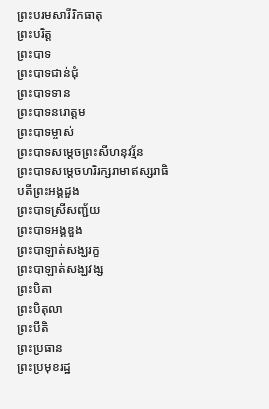ព្រះបរមសារីរិកធាតុ
ព្រះបរិត្ត
ព្រះបាទ
ព្រះបាទជាន់ជុំ
ព្រះបាទទាន
ព្រះបាទនរោត្ដម
ព្រះបាទម្ចាស់
ព្រះបាទសម្ដេចព្រះសីហនុវរ្ម័ន
ព្រះបាទសម្ដេចហរិរក្សរាមាឥស្សរាធិបតីព្រះអង្គដួង
ព្រះបាទស្រីសញ្ជ័យ
ព្រះបាទអង្គឌួង
ព្រះបាឡាត់សង្ឃរក្ខ
ព្រះបាឡាត់សង្ឃវង្ស
ព្រះបិតា
ព្រះបិតុលា
ព្រះបីតិ
ព្រះប្រធាន
ព្រះប្រមុខរដ្ឋ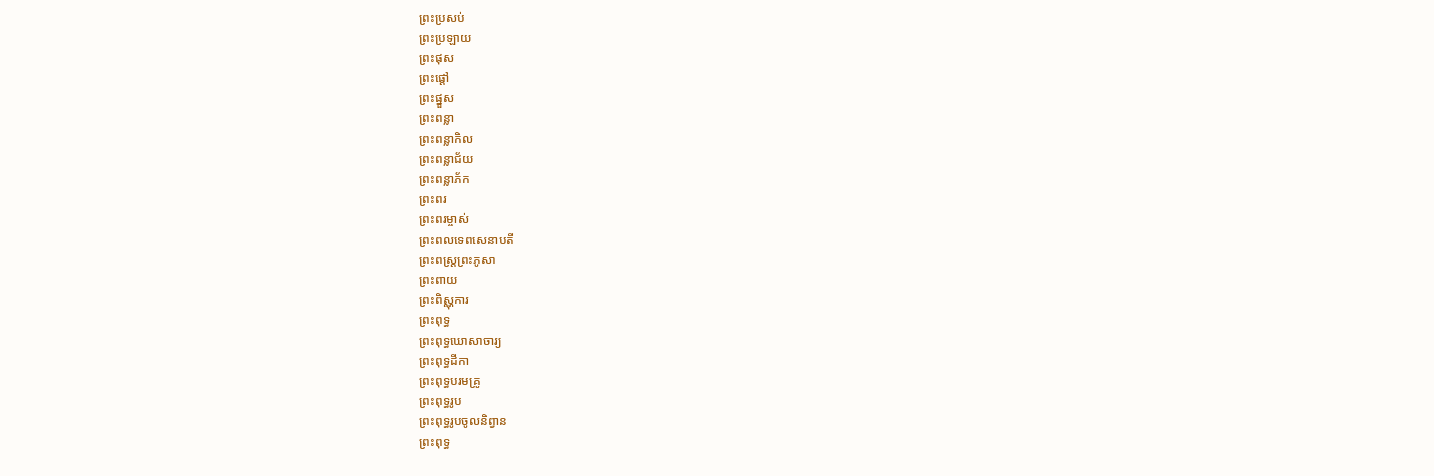ព្រះប្រសប់
ព្រះប្រឡាយ
ព្រះផុស
ព្រះផ្ដៅ
ព្រះផ្នួស
ព្រះពន្លា
ព្រះពន្លាកិល
ព្រះពន្លាជ័យ
ព្រះពន្លាភ័ក
ព្រះពរ
ព្រះពរម្ចាស់
ព្រះពលទេពសេនាបតី
ព្រះពស្ត្រព្រះភូសា
ព្រះពាយ
ព្រះពិស្ណុការ
ព្រះពុទ្ធ
ព្រះពុទ្ធឃោសាចារ្យ
ព្រះពុទ្ធដីកា
ព្រះពុទ្ធបរមគ្រូ
ព្រះពុទ្ធរូប
ព្រះពុទ្ធរូបចូលនិព្វាន
ព្រះពុទ្ធ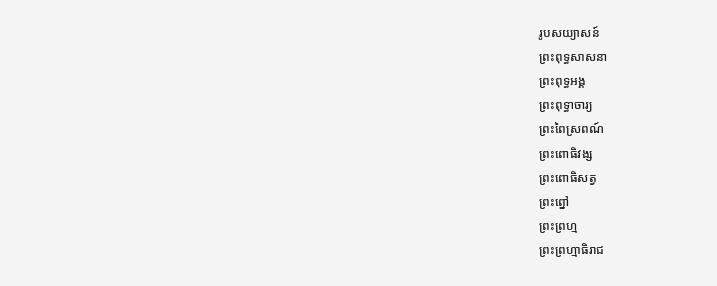រូបសយ្យាសន៍
ព្រះពុទ្ធសាសនា
ព្រះពុទ្ធអង្គ
ព្រះពុទ្ធាចារ្យ
ព្រះពៃស្រពណ៍
ព្រះពោធិវង្ស
ព្រះពោធិសត្វ
ព្រះព្នៅ
ព្រះព្រហ្ម
ព្រះព្រហ្មាធិរាជ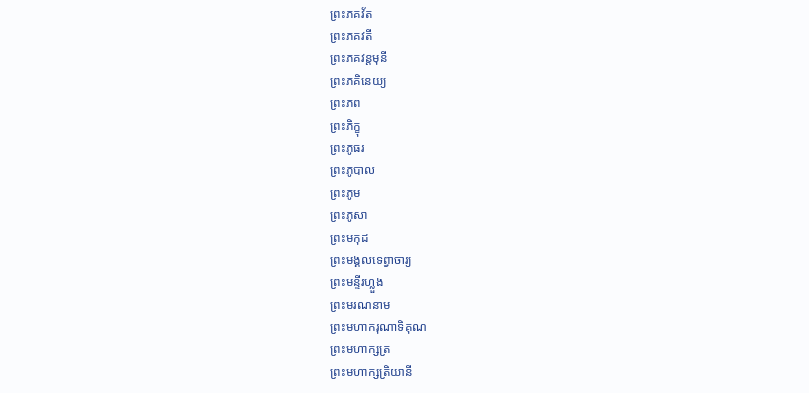ព្រះភគវ័ត
ព្រះភគវតី
ព្រះភគវន្តមុនី
ព្រះភគិនេយ្យ
ព្រះភព
ព្រះភិក្ខុ
ព្រះភូធរ
ព្រះភូបាល
ព្រះភូម
ព្រះភូសា
ព្រះមកុដ
ព្រះមង្គលទេព្វាចារ្យ
ព្រះមន្ទីរហ្លួង
ព្រះមរណនាម
ព្រះមហាករុណាទិគុណ
ព្រះមហាក្សត្រ
ព្រះមហាក្សត្រិយានី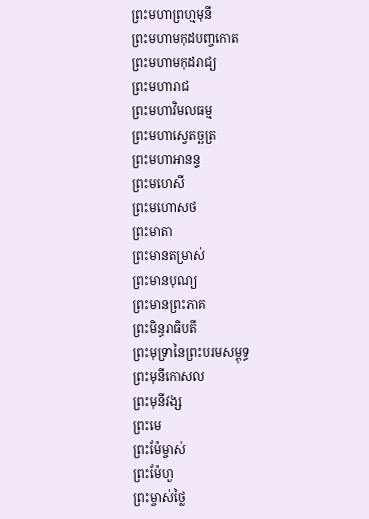ព្រះមហាព្រហ្មមុនី
ព្រះមហាមកុដបញ្ចកោត
ព្រះមហាមកុដរាជ្យ
ព្រះមហារាជ
ព្រះមហាវិមលធម្ម
ព្រះមហាស្វេតច្ឆត្រ
ព្រះមហាអានន្ទ
ព្រះមហេសី
ព្រះមហោសថ
ព្រះមាតា
ព្រះមានតម្រាស់
ព្រះមានបុណ្យ
ព្រះមានព្រះភាគ
ព្រះមិន្ធរាធិបតី
ព្រះមុទ្រានៃព្រះបរមសម្ពុទ្ធ
ព្រះមុនីកោសល
ព្រះមុនីវង្ស
ព្រះមេ
ព្រះម៉ែម្ចាស់
ព្រះម៉ែហួ
ព្រះម្ចាស់ថ្លៃ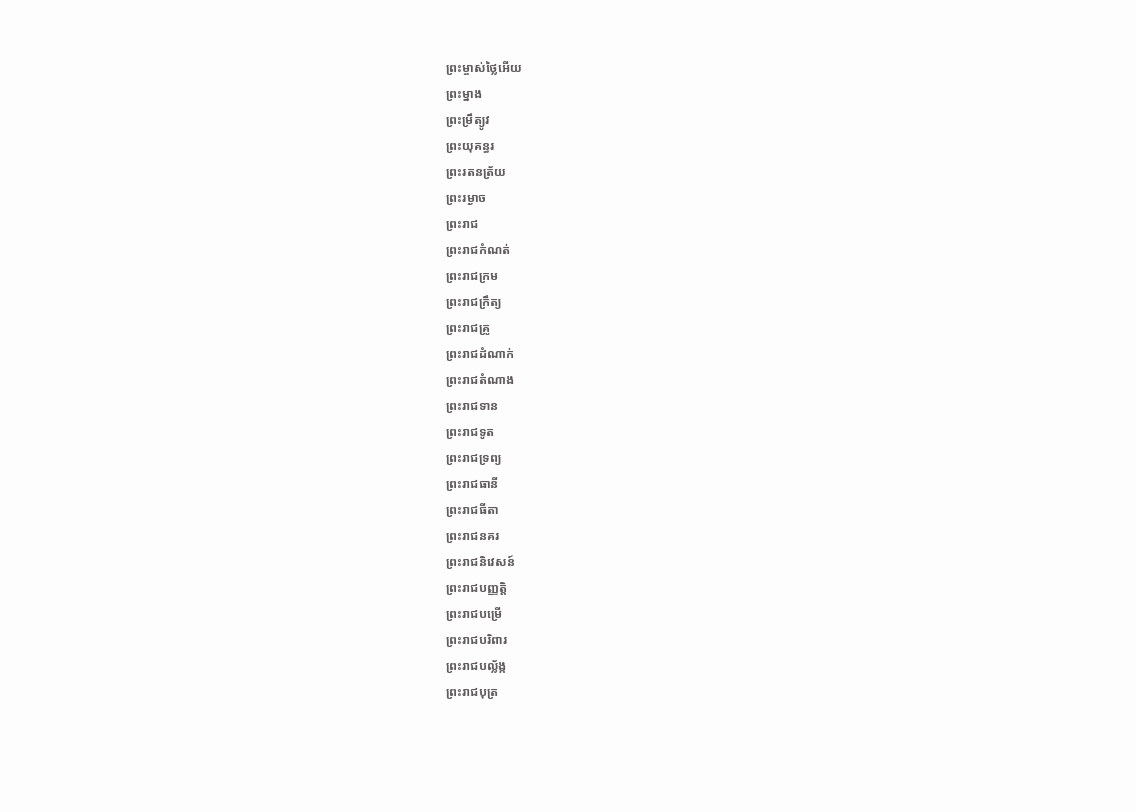ព្រះម្ចាស់ថ្លៃអើយ
ព្រះម្នាង
ព្រះម្រឹត្យូវ
ព្រះយុគន្ធរ
ព្រះរតនត្រ័យ
ព្រះរម្ងាច
ព្រះរាជ
ព្រះរាជកំណត់
ព្រះរាជក្រម
ព្រះរាជក្រឹត្យ
ព្រះរាជគ្រូ
ព្រះរាជដំណាក់
ព្រះរាជតំណាង
ព្រះរាជទាន
ព្រះរាជទូត
ព្រះរាជទ្រព្យ
ព្រះរាជធានី
ព្រះរាជធីតា
ព្រះរាជនគរ
ព្រះរាជនិវេសន៍
ព្រះរាជបញ្ញត្តិ
ព្រះរាជបម្រើ
ព្រះរាជបរិពារ
ព្រះរាជបល័្លង្ក
ព្រះរាជបុត្រ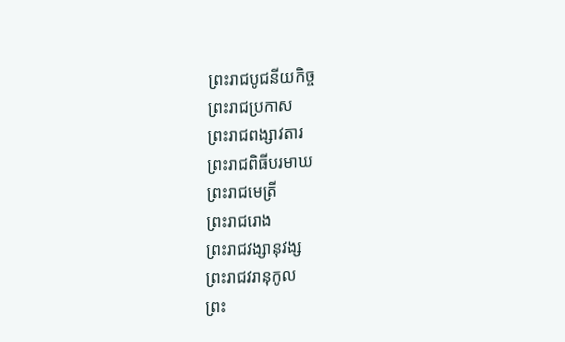ព្រះរាជបូជនីយកិច្ច
ព្រះរាជប្រកាស
ព្រះរាជពង្សាវតារ
ព្រះរាជពិធីបរមាឃ
ព្រះរាជមេត្រី
ព្រះរាជរោង
ព្រះរាជវង្សានុវង្ស
ព្រះរាជវរានុកូល
ព្រះ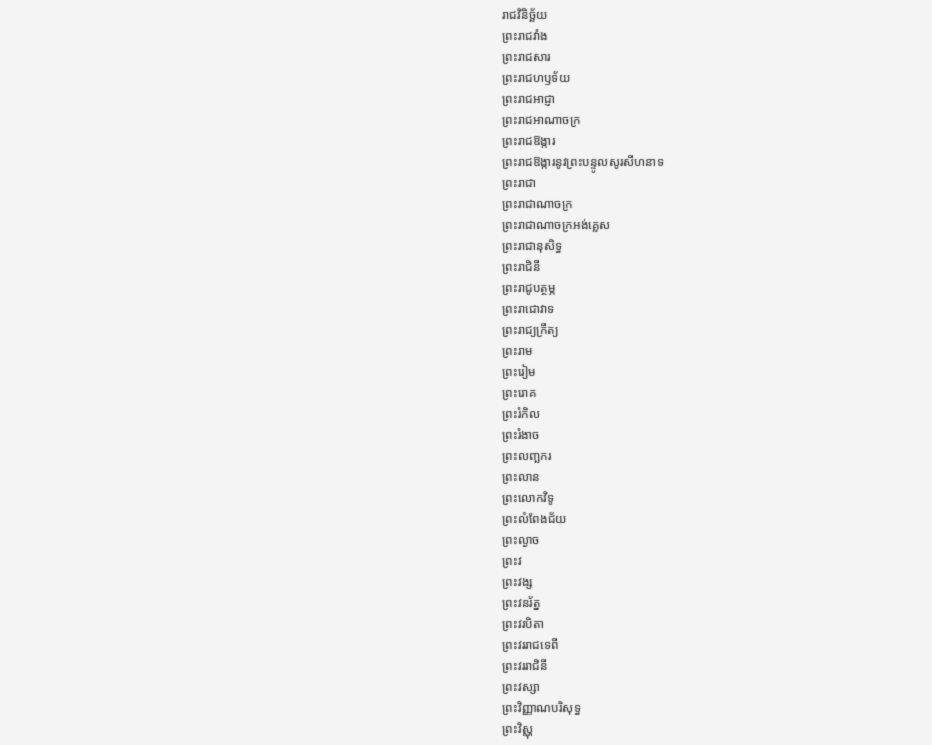រាជវិនិច្ឆ័យ
ព្រះរាជវាំង
ព្រះរាជសារ
ព្រះរាជហឫទ័យ
ព្រះរាជអាជ្ញា
ព្រះរាជអាណាចក្រ
ព្រះរាជឱង្ការ
ព្រះរាជឱង្ការនូវព្រះបន្ទូលសូរសីហនាទ
ព្រះរាជា
ព្រះរាជាណាចក្រ
ព្រះរាជាណាចក្រអង់គ្លេស
ព្រះរាជានុសិទ្ធ
ព្រះរាជិនី
ព្រះរាជូបត្ថម្ភ
ព្រះរាជោវាទ
ព្រះរាជ្យក្រឹត្យ
ព្រះរាម
ព្រះរៀម
ព្រះរោគ
ព្រះរំកិល
ព្រះរំងាច
ព្រះលញ្ឆករ
ព្រះលាន
ព្រះលោកវិទូ
ព្រះលំពែងជ័យ
ព្រះល្ងាច
ព្រះវ
ព្រះវង្ស
ព្រះវនរ័ត្ន
ព្រះវរបិតា
ព្រះវររាជទេពី
ព្រះវររាជិនី
ព្រះវស្សា
ព្រះវិញ្ញាណបរិសុទ្ធ
ព្រះវិស្ណុ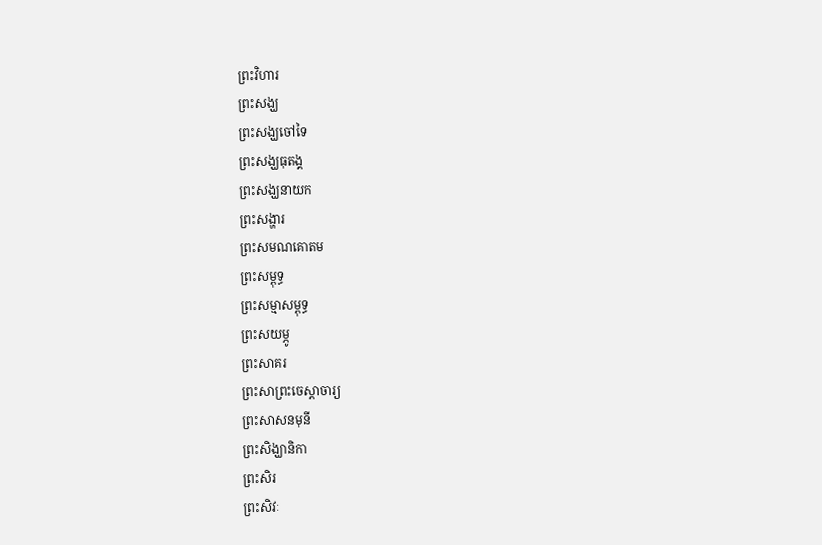ព្រះវិហារ
ព្រះសង្ឃ
ព្រះសង្ឃចៅទៃ
ព្រះសង្ឃធុតង្គ
ព្រះសង្ឃនាយក
ព្រះសង្ហារ
ព្រះសមណគោតម
ព្រះសម្ពុទ្ធ
ព្រះសម្មាសម្ពុទ្ធ
ព្រះសយម្ភូ
ព្រះសាគរ
ព្រះសាព្រះចេស្ដាចារ្យ
ព្រះសាសនមុនី
ព្រះសិង្ឃានិកា
ព្រះសិរ
ព្រះសិវៈ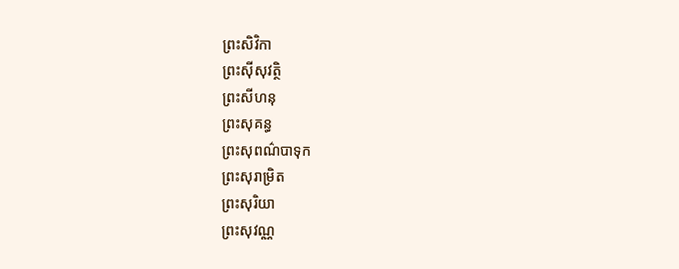ព្រះសិវិកា
ព្រះស៊ីសុវត្ថិ
ព្រះសីហនុ
ព្រះសុគន្ធ
ព្រះសុពណ៌បាទុក
ព្រះសុរាម្រិត
ព្រះសុរិយា
ព្រះសុវណ្ណ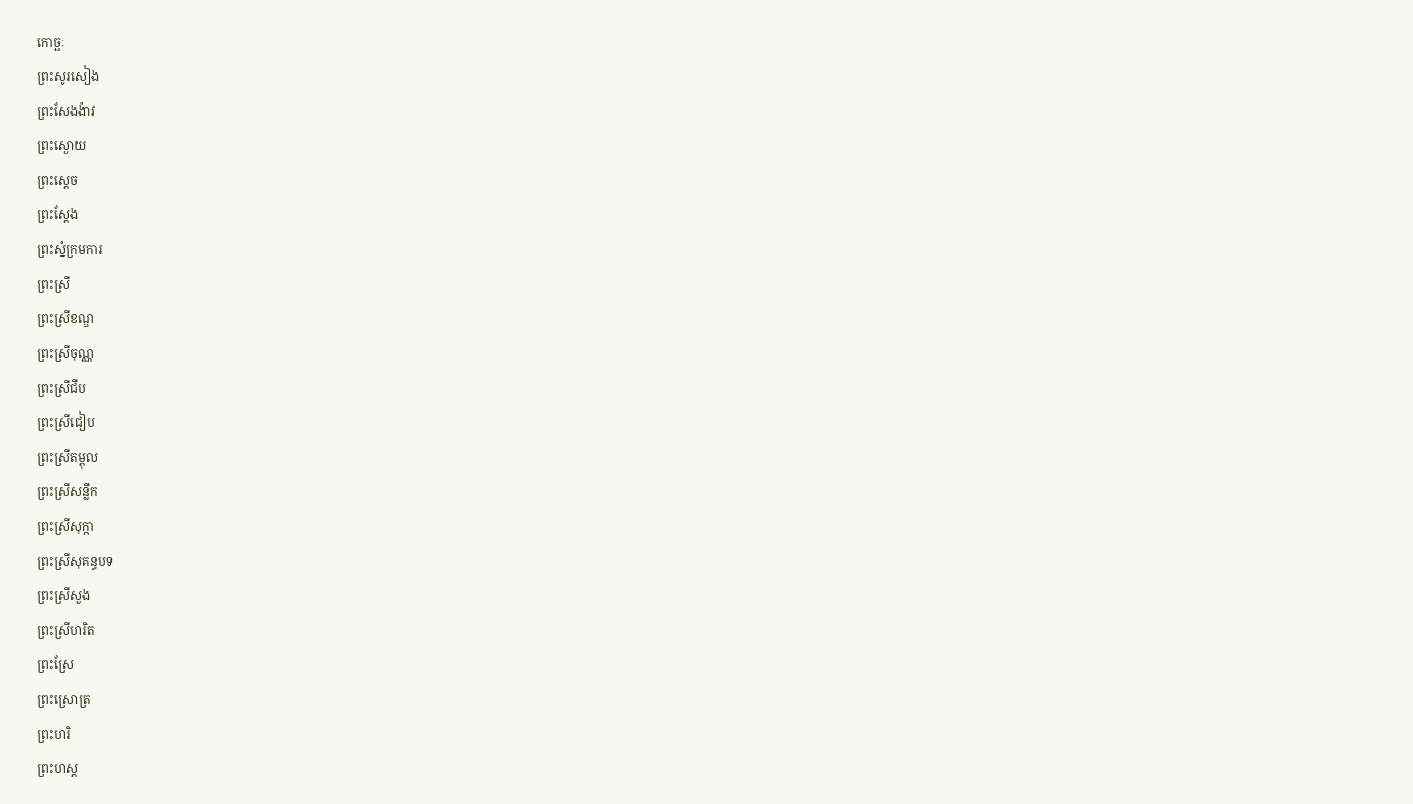កោច្ឆៈ
ព្រះសូរសៀង
ព្រះសែងង៉ាវ
ព្រះស្ងោយ
ព្រះស្ដេច
ព្រះស្ដែង
ព្រះស្នំក្រមការ
ព្រះស្រី
ព្រះស្រីខណ្ឌ
ព្រះស្រីចុណ្ណ
ព្រះស្រីជីប
ព្រះស្រីជៀប
ព្រះស្រីតម្ពុល
ព្រះស្រីសន្លឹក
ព្រះស្រីសុក្កា
ព្រះស្រីសុគន្ធបទ
ព្រះស្រីសួង
ព្រះស្រីហរិត
ព្រះស្រែ
ព្រះស្រោត្រ
ព្រះហរិ
ព្រះហស្ត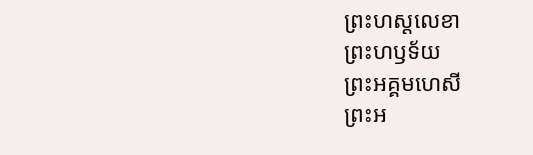ព្រះហស្តលេខា
ព្រះហឫទ័យ
ព្រះអគ្គមហេសី
ព្រះអ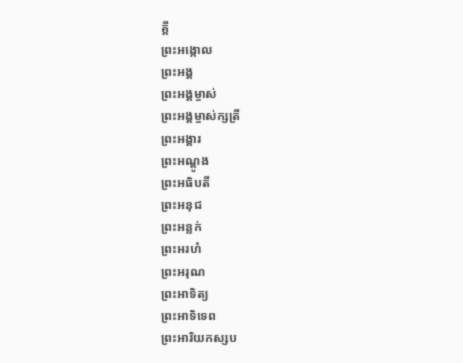គ្គី
ព្រះអង្កោល
ព្រះអង្គ
ព្រះអង្គម្ចាស់
ព្រះអង្គម្ចាស់ក្សត្រី
ព្រះអង្គារ
ព្រះអណ្ដូង
ព្រះអធិបតី
ព្រះអនុជ
ព្រះអន្លក់
ព្រះអរហំ
ព្រះអរុណ
ព្រះអាទិត្យ
ព្រះអាទិទេព
ព្រះអារិយកស្សប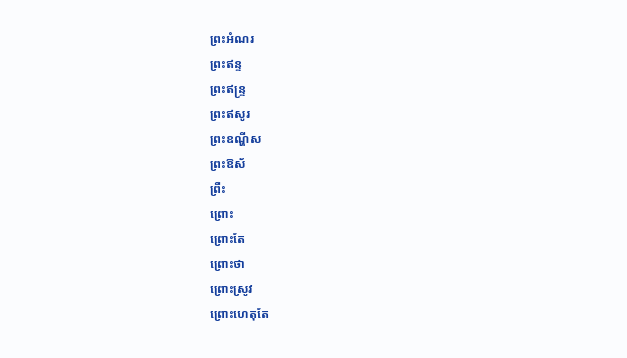ព្រះអំណរ
ព្រះឥន្ទ
ព្រះឥន្ទ្រ
ព្រះឥសូរ
ព្រះឧណ្ហីស
ព្រះឱស័
ព្រឺះ
ព្រោះ
ព្រោះតែ
ព្រោះថា
ព្រោះស្រូវ
ព្រោះហេតុតែ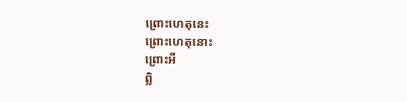ព្រោះហេតុនេះ
ព្រោះហេតុនោះ
ព្រោះអី
ព្លិ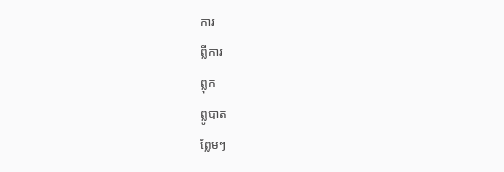ការ
ព្លីការ
ព្លុក
ព្លូបាត
ព្លែមៗ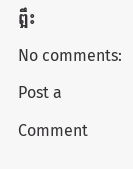ព្អឹះ
No comments:
Post a Comment